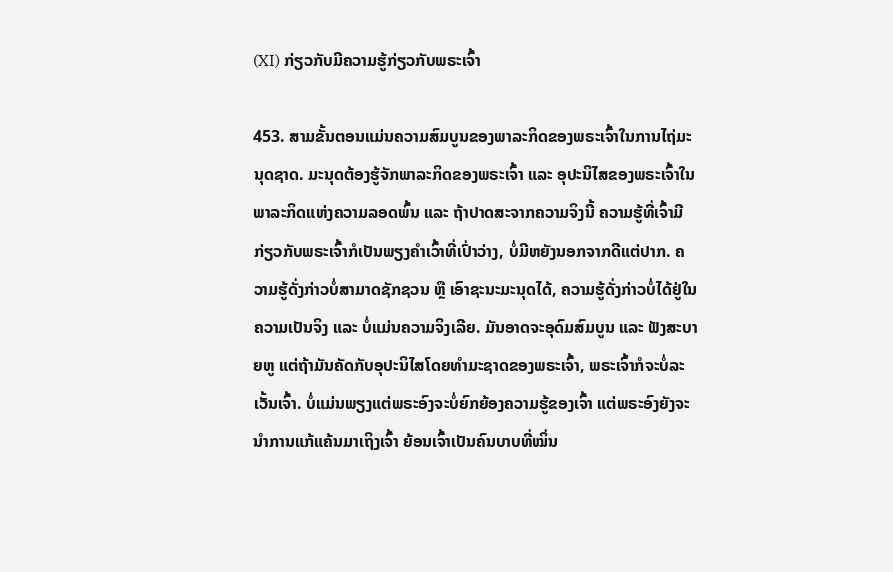(XI) ກ່ຽວກັບມີຄວາມຮູ້ກ່ຽວກັບພຣະເຈົ້າ

453. ສາມຂັ້ນຕອນແມ່ນຄວາມສົມບູນຂອງພາລະກິດຂອງພຣະເຈົ້າໃນການໄຖ່ມະນຸດຊາດ. ມະນຸດຕ້ອງຮູ້ຈັກພາລະກິດຂອງພຣະເຈົ້າ ແລະ ອຸປະນິໄສຂອງພຣະເຈົ້າໃນພາລະກິດແຫ່ງຄວາມລອດພົ້ນ ແລະ ຖ້າປາດສະຈາກຄວາມຈິງນີ້ ຄວາມຮູ້ທີ່ເຈົ້າມີກ່ຽວກັບພຣະເຈົ້າກໍເປັນພຽງຄຳເວົ້າທີ່ເປົ່າວ່າງ, ບໍ່ມີຫຍັງນອກຈາກດີແຕ່ປາກ. ຄວາມຮູ້ດັ່ງກ່າວບໍ່ສາມາດຊັກຊວນ ຫຼື ເອົາຊະນະມະນຸດໄດ້, ຄວາມຮູ້ດັ່ງກ່າວບໍ່ໄດ້ຢູ່ໃນຄວາມເປັນຈິງ ແລະ ບໍ່ແມ່ນຄວາມຈິງເລີຍ. ມັນອາດຈະອຸດົມສົມບູນ ແລະ ຟັງສະບາຍຫູ ແຕ່ຖ້າມັນຄັດກັບອຸປະນິໄສໂດຍທຳມະຊາດຂອງພຣະເຈົ້າ, ພຣະເຈົ້າກໍຈະບໍ່ລະເວັ້ນເຈົ້າ. ບໍ່ແມ່ນພຽງແຕ່ພຣະອົງຈະບໍ່ຍົກຍ້ອງຄວາມຮູ້ຂອງເຈົ້າ ແຕ່ພຣະອົງຍັງຈະນໍາການແກ້ແຄ້ນມາເຖິງເຈົ້າ ຍ້ອນເຈົ້າເປັນຄົນບາບທີ່ໝິ່ນ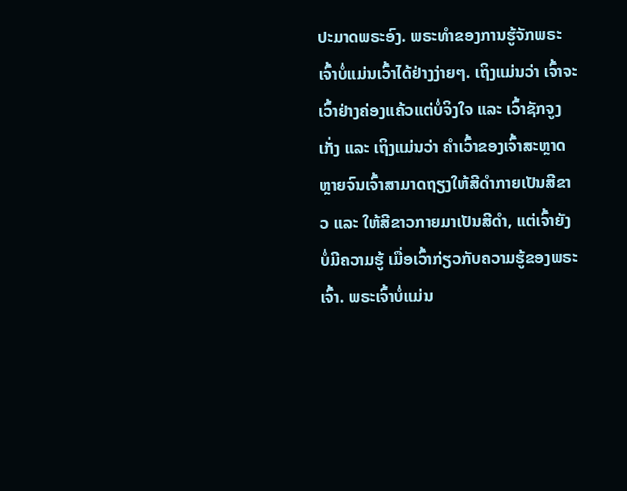ປະມາດພຣະອົງ. ພຣະທຳຂອງການຮູ້ຈັກພຣະເຈົ້າບໍ່ແມ່ນເວົ້າໄດ້ຢ່າງງ່າຍໆ. ເຖິງແມ່ນວ່າ ເຈົ້າຈະເວົ້າຢ່າງຄ່ອງແຄ້ວແຕ່ບໍ່ຈິງໃຈ ແລະ ເວົ້າຊັກຈູງເກັ່ງ ແລະ ເຖິງແມ່ນວ່າ ຄຳເວົ້າຂອງເຈົ້າສະຫຼາດຫຼາຍຈົນເຈົ້າສາມາດຖຽງໃຫ້ສີດຳກາຍເປັນສີຂາວ ແລະ ໃຫ້ສີຂາວກາຍມາເປັນສີດຳ, ແຕ່ເຈົ້າຍັງບໍ່ມີຄວາມຮູ້ ເມື່ອເວົ້າກ່ຽວກັບຄວາມຮູ້ຂອງພຣະເຈົ້າ. ພຣະເຈົ້າບໍ່ແມ່ນ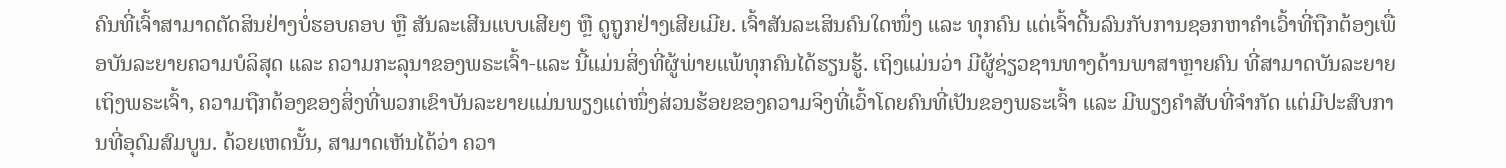ຄົນທີ່ເຈົ້າສາມາດຕັດສິນຢ່າງບໍ່ຮອບຄອບ ຫຼື ສັນລະເສີນແບບເສີຍໆ ຫຼື ດູຖູກຢ່າງເສີຍເມີຍ. ເຈົ້າສັນລະເສິນຄົນໃດໜຶ່ງ ແລະ ທຸກຄົນ ແຕ່ເຈົ້າດີ້ນລົນກັບການຊອກຫາຄຳເວົ້າທີ່ຖືກຕ້ອງເພື່ອບັນລະຍາຍຄວາມບໍລິສຸດ ແລະ ຄວາມກະລຸນາຂອງພຣະເຈົ້າ-ແລະ ນີ້ແມ່ນສິ່ງທີ່ຜູ້ພ່າຍແພ້ທຸກຄົນໄດ້ຮຽນຮູ້. ເຖິງແມ່ນວ່າ ມີຜູ້ຊ່ຽວຊານທາງດ້ານພາສາຫຼາຍຄົນ ທີ່ສາມາດບັນລະຍາຍເຖິງພຣະເຈົ້າ, ຄວາມຖືກຕ້ອງຂອງສິ່ງທີ່ພວກເຂົາບັນລະຍາຍແມ່ນພຽງແຕ່ໜຶ່ງສ່ວນຮ້ອຍຂອງຄວາມຈິງທີ່ເວົ້າໂດຍຄົນທີ່ເປັນຂອງພຣະເຈົ້າ ແລະ ມີພຽງຄຳສັບທີ່ຈຳກັດ ແຕ່ມີປະສົບການທີ່ອຸດົມສົມບູນ. ດ້ວຍເຫດນັ້ນ, ສາມາດເຫັນໄດ້ວ່າ ຄວາ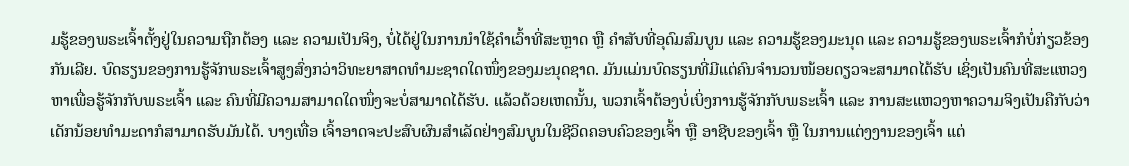ມຮູ້ຂອງພຣະເຈົ້າຕັ້ງຢູ່ໃນຄວາມຖືກຕ້ອງ ແລະ ຄວາມເປັນຈິງ, ບໍ່ໄດ້ຢູ່ໃນການນໍາໃຊ້ຄຳເວົ້າທີ່ສະຫຼາດ ຫຼື ຄຳສັບທີ່ອຸດົມສົມບູນ ແລະ ຄວາມຮູ້ຂອງມະນຸດ ແລະ ຄວາມຮູ້ຂອງພຣະເຈົ້າກໍບໍ່ກ່ຽວຂ້ອງກັນເລີຍ. ບົດຮຽນຂອງການຮູ້ຈັກພຣະເຈົ້າສູງສົ່ງກວ່າວິທະຍາສາດທຳມະຊາດໃດໜຶ່ງຂອງມະນຸດຊາດ. ມັນແມ່ນບົດຮຽນທີ່ມີແຕ່ຄົນຈຳນວນໜ້ອຍດຽວຈະສາມາດໄດ້ຮັບ ເຊິ່ງເປັນຄົນທີ່ສະແຫວງຫາເພື່ອຮູ້ຈັກກັບພຣະເຈົ້າ ແລະ ຄົນທີ່ມີຄວາມສາມາດໃດໜຶ່ງຈະບໍ່ສາມາດໄດ້ຮັບ. ແລ້ວດ້ວຍເຫດນັ້ນ, ພວກເຈົ້າຕ້ອງບໍ່ເບິ່ງການຮູ້ຈັກກັບພຣະເຈົ້າ ແລະ ການສະແຫວງຫາຄວາມຈິງເປັນຄືກັບວ່າ ເດັກນ້ອຍທຳມະດາກໍສາມາດຮັບມັນໄດ້. ບາງເທື່ອ ເຈົ້າອາດຈະປະສົບຜົນສໍາເລັດຢ່າງສົມບູນໃນຊີວິດຄອບຄົວຂອງເຈົ້າ ຫຼື ອາຊີບຂອງເຈົ້າ ຫຼື ໃນການແຕ່ງງານຂອງເຈົ້າ ແຕ່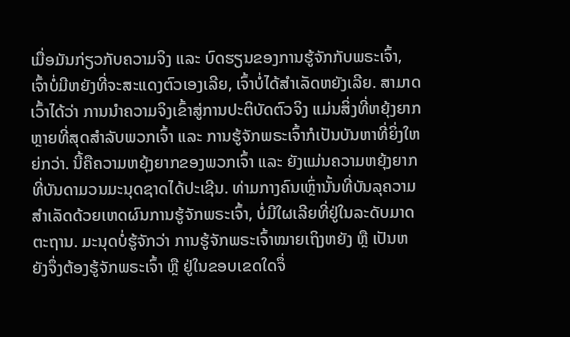ເມື່ອມັນກ່ຽວກັບຄວາມຈິງ ແລະ ບົດຮຽນຂອງການຮູ້ຈັກກັບພຣະເຈົ້າ, ເຈົ້າບໍ່ມີຫຍັງທີ່ຈະສະແດງຕົວເອງເລີຍ, ເຈົ້າບໍ່ໄດ້ສຳເລັດຫຍັງເລີຍ. ສາມາດເວົ້າໄດ້ວ່າ ການນໍາຄວາມຈິງເຂົ້າສູ່ການປະຕິບັດຕົວຈິງ ແມ່ນສິ່ງທີ່ຫຍຸ້ງຍາກຫຼາຍທີ່ສຸດສຳລັບພວກເຈົ້າ ແລະ ການຮູ້ຈັກພຣະເຈົ້າກໍເປັນບັນຫາທີ່ຍິ່ງໃຫຍ່ກວ່າ. ນີ້ຄືຄວາມຫຍຸ້ງຍາກຂອງພວກເຈົ້າ ແລະ ຍັງແມ່ນຄວາມຫຍຸ້ງຍາກທີ່ບັນດາມວນມະນຸດຊາດໄດ້ປະເຊີນ. ທ່າມກາງຄົນເຫຼົ່ານັ້ນທີ່ບັນລຸຄວາມສຳເລັດດ້ວຍເຫດຜົນການຮູ້ຈັກພຣະເຈົ້າ, ບໍ່ມີໃຜເລີຍທີ່ຢູ່ໃນລະດັບມາດຕະຖານ. ມະນຸດບໍ່ຮູ້ຈັກວ່າ ການຮູ້ຈັກພຣະເຈົ້າໝາຍເຖິງຫຍັງ ຫຼື ເປັນຫຍັງຈຶ່ງຕ້ອງຮູ້ຈັກພຣະເຈົ້າ ຫຼື ຢູ່ໃນຂອບເຂດໃດຈຶ່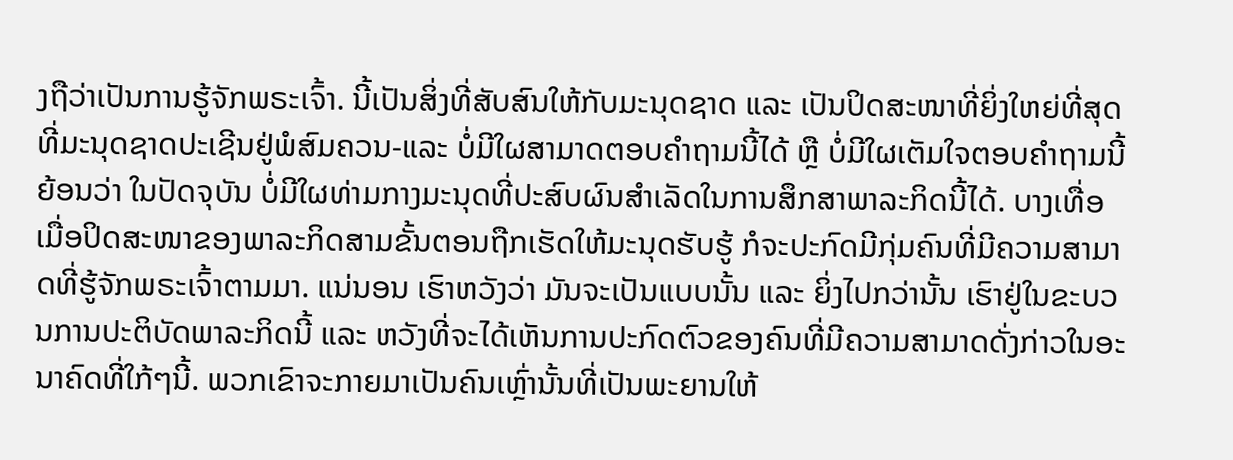ງຖືວ່າເປັນການຮູ້ຈັກພຣະເຈົ້າ. ນີ້ເປັນສິ່ງທີ່ສັບສົນໃຫ້ກັບມະນຸດຊາດ ແລະ ເປັນປິດສະໜາທີ່ຍິ່ງໃຫຍ່ທີ່ສຸດທີ່ມະນຸດຊາດປະເຊີນຢູ່ພໍສົມຄວນ-ແລະ ບໍ່ມີໃຜສາມາດຕອບຄຳຖາມນີ້ໄດ້ ຫຼື ບໍ່ມີໃຜເຕັມໃຈຕອບຄຳຖາມນີ້ ຍ້ອນວ່າ ໃນປັດຈຸບັນ ບໍ່ມີໃຜທ່າມກາງມະນຸດທີ່ປະສົບຜົນສຳເລັດໃນການສຶກສາພາລະກິດນີ້ໄດ້. ບາງເທື່ອ ເມື່ອປິດສະໜາຂອງພາລະກິດສາມຂັ້ນຕອນຖືກເຮັດໃຫ້ມະນຸດຮັບຮູ້ ກໍຈະປະກົດມີກຸ່ມຄົນທີ່ມີຄວາມສາມາດທີ່ຮູ້ຈັກພຣະເຈົ້າຕາມມາ. ແນ່ນອນ ເຮົາຫວັງວ່າ ມັນຈະເປັນແບບນັ້ນ ແລະ ຍິ່ງໄປກວ່ານັ້ນ ເຮົາຢູ່ໃນຂະບວນການປະຕິບັດພາລະກິດນີ້ ແລະ ຫວັງທີ່ຈະໄດ້ເຫັນການປະກົດຕົວຂອງຄົນທີ່ມີຄວາມສາມາດດັ່ງກ່າວໃນອະນາຄົດທີ່ໃກ້ໆນີ້. ພວກເຂົາຈະກາຍມາເປັນຄົນເຫຼົ່ານັ້ນທີ່ເປັນພະຍານໃຫ້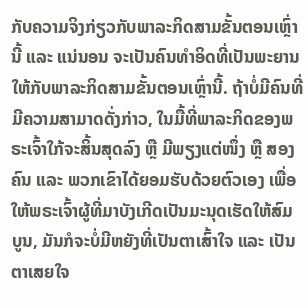ກັບຄວາມຈິງກ່ຽວກັບພາລະກິດສາມຂັ້ນຕອນເຫຼົ່ານີ້ ແລະ ແນ່ນອນ ຈະເປັນຄົນທຳອິດທີ່ເປັນພະຍານໃຫ້ກັບພາລະກິດສາມຂັ້ນຕອນເຫຼົ່ານີ້. ຖ້າບໍ່ມີຄົນທີ່ມີຄວາມສາມາດດັ່ງກ່າວ, ໃນມື້ທີ່ພາລະກິດຂອງພຣະເຈົ້າໃກ້ຈະສິ້ນສຸດລົງ ຫຼື ມີພຽງແຕ່ໜຶ່ງ ຫຼື ສອງຄົນ ແລະ ພວກເຂົາໄດ້ຍອມຮັບດ້ວຍຕົວເອງ ເພື່ອໃຫ້ພຣະເຈົ້າຜູ້ທີ່ມາບັງເກີດເປັນມະນຸດເຮັດໃຫ້ສົມບູນ, ມັນກໍຈະບໍ່ມີຫຍັງທີ່ເປັນຕາເສົ້າໃຈ ແລະ ເປັນຕາເສຍໃຈ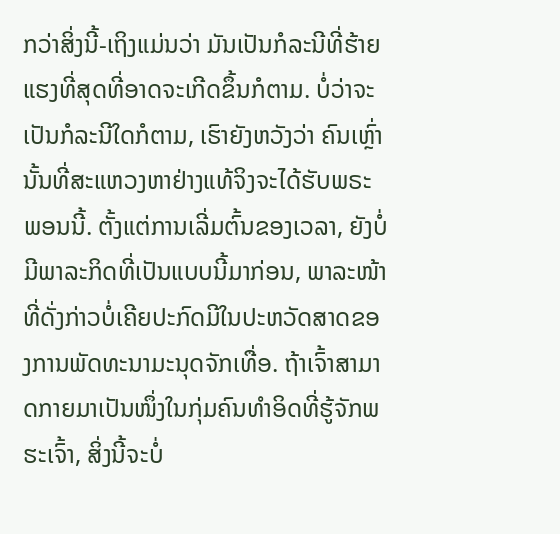ກວ່າສິ່ງນີ້-ເຖິງແມ່ນວ່າ ມັນເປັນກໍລະນີທີ່ຮ້າຍແຮງທີ່ສຸດທີ່ອາດຈະເກີດຂຶ້ນກໍຕາມ. ບໍ່ວ່າຈະເປັນກໍລະນີໃດກໍຕາມ, ເຮົາຍັງຫວັງວ່າ ຄົນເຫຼົ່ານັ້ນທີ່ສະແຫວງຫາຢ່າງແທ້ຈິງຈະໄດ້ຮັບພຣະພອນນີ້. ຕັ້ງແຕ່ການເລີ່ມຕົ້ນຂອງເວລາ, ຍັງບໍ່ມີພາລະກິດທີ່ເປັນແບບນີ້ມາກ່ອນ, ພາລະໜ້າທີ່ດັ່ງກ່າວບໍ່ເຄີຍປະກົດມີໃນປະຫວັດສາດຂອງການພັດທະນາມະນຸດຈັກເທື່ອ. ຖ້າເຈົ້າສາມາດກາຍມາເປັນໜຶ່ງໃນກຸ່ມຄົນທຳອິດທີ່ຮູ້ຈັກພຮະເຈົ້າ, ສິ່ງນີ້ຈະບໍ່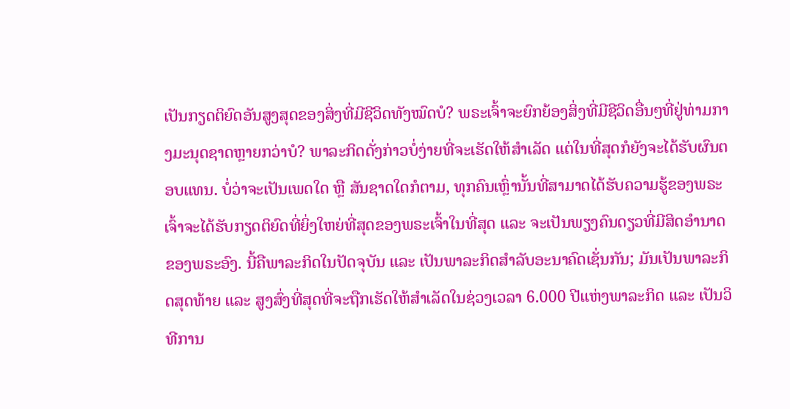ເປັນກຽດຕິຍົດອັນສູງສຸດຂອງສິ່ງທີ່ມີຊີວິດທັງໝົດບໍ? ພຣະເຈົ້າຈະຍົກຍ້ອງສິ່ງທີ່ມີຊີວິດອື່ນໆທີ່ຢູ່ທ່າມກາງມະນຸດຊາດຫຼາຍກວ່າບໍ? ພາລະກິດດັ່ງກ່າວບໍ່ງ່າຍທີ່ຈະເຮັດໃຫ້ສຳເລັດ ແຕ່ໃນທີ່ສຸດກໍຍັງຈະໄດ້ຮັບຜົນຕອບແທນ. ບໍ່ວ່າຈະເປັນເພດໃດ ຫຼື ສັນຊາດໃດກໍຕາມ, ທຸກຄົນເຫຼົ່ານັ້ນທີ່ສາມາດໄດ້ຮັບຄວາມຮູ້ຂອງພຣະເຈົ້າຈະໄດ້ຮັບກຽດຕິຍົດທີ່ຍິ່ງໃຫຍ່ທີ່ສຸດຂອງພຣະເຈົ້າໃນທີ່ສຸດ ແລະ ຈະເປັນພຽງຄົນດຽວທີ່ມີສິດອຳນາດຂອງພຣະອົງ. ນີ້ຄືພາລະກິດໃນປັດຈຸບັນ ແລະ ເປັນພາລະກິດສຳລັບອະນາຄົດເຊັ່ນກັນ; ມັນເປັນພາລະກິດສຸດທ້າຍ ແລະ ສູງສົ່ງທີ່ສຸດທີ່ຈະຖືກເຮັດໃຫ້ສຳເລັດໃນຊ່ວງເວລາ 6.000 ປີແຫ່ງພາລະກິດ ແລະ ເປັນວິທີການ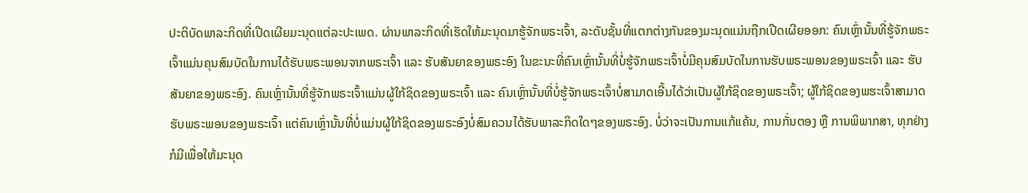ປະຕິບັດພາລະກິດທີ່ເປີດເຜີຍມະນຸດແຕ່ລະປະເພດ. ຜ່ານພາລະກິດທີ່ເຮັດໃຫ້ມະນຸດມາຮູ້ຈັກພຣະເຈົ້າ, ລະດັບຊັ້ນທີ່ແຕກຕ່າງກັນຂອງມະນຸດແມ່ນຖືກເປີດເຜີຍອອກ: ຄົນເຫຼົ່ານັ້ນທີ່ຮູ້ຈັກພຣະເຈົ້າແມ່ນຄຸນສົມບັດໃນການໄດ້ຮັບພຣະພອນຈາກພຣະເຈົ້າ ແລະ ຮັບສັນຍາຂອງພຣະອົງ ໃນຂະນະທີ່ຄົນເຫຼົ່ານັ້ນທີ່ບໍ່ຮູ້ຈັກພຣະເຈົ້າບໍ່ມີຄຸນສົມບັດໃນການຮັບພຣະພອນຂອງພຣະເຈົ້າ ແລະ ຮັບສັນຍາຂອງພຣະອົງ. ຄົນເຫຼົ່ານັ້ນທີ່ຮູ້ຈັກພຣະເຈົ້າແມ່ນຜູ້ໃກ້ຊິດຂອງພຣະເຈົ້າ ແລະ ຄົນເຫຼົ່ານັ້ນທີ່ບໍ່ຮູ້ຈັກພຣະເຈົ້າບໍ່ສາມາດເອີ້ນໄດ້ວ່າເປັນຜູ້ໃກ້ຊິດຂອງພຣະເຈົ້າ; ຜູ້ໃກ້ຊິດຂອງພຮະເຈົ້າສາມາດຮັບພຣະພອນຂອງພຣະເຈົ້າ ແຕ່ຄົນເຫຼົ່ານັ້ນທີ່ບໍ່ແມ່ນຜູ້ໃກ້ຊິດຂອງພຣະອົງບໍ່ສົມຄວນໄດ້ຮັບພາລະກິດໃດໆຂອງພຣະອົງ. ບໍ່ວ່າຈະເປັນການແກ້ແຄ້ນ, ການກັ່ນຕອງ ຫຼື ການພິພາກສາ, ທຸກຢ່າງກໍມີເພື່ອໃຫ້ມະນຸດ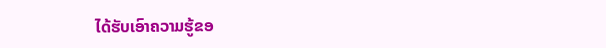ໄດ້ຮັບເອົາຄວາມຮູ້ຂອ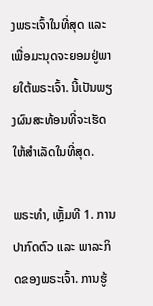ງພຣະເຈົ້າໃນທີ່ສຸດ ແລະ ເພື່ອມະນຸດຈະຍອມຢູ່ພາຍໃຕ້ພຣະເຈົ້າ. ນີ້ເປັນພຽງຜົນສະທ້ອນທີ່ຈະເຮັດໃຫ້ສຳເລັດໃນທີ່ສຸດ.

ພຣະທຳ, ເຫຼັ້ມທີ 1. ການປາກົດຕົວ ແລະ ພາລະກິດຂອງພຣະເຈົ້າ. ການຮູ້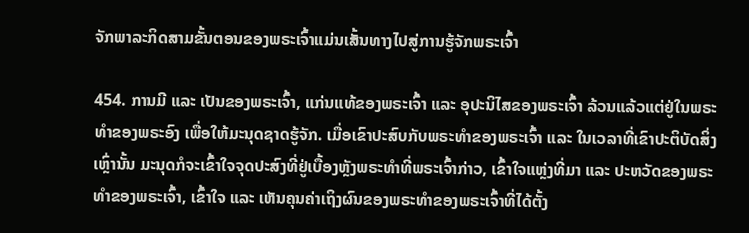ຈັກພາລະກິດສາມຂັ້ນຕອນຂອງພຣະເຈົ້າແມ່ນເສັ້ນທາງໄປສູ່ການຮູ້ຈັກພຣະເຈົ້າ

454. ການມີ ແລະ ເປັນຂອງພຣະເຈົ້າ, ແກ່ນແທ້ຂອງພຣະເຈົ້າ ແລະ ອຸປະນິໄສຂອງພຣະເຈົ້າ ລ້ວນແລ້ວແຕ່ຢູ່ໃນພຣະທໍາຂອງພຣະອົງ ເພື່ອໃຫ້ມະນຸດຊາດຮູ້ຈັກ. ເມື່ອເຂົາປະສົບກັບພຣະທໍາຂອງພຣະເຈົ້າ ແລະ ໃນເວລາທີ່ເຂົາປະຕິບັດສິ່ງເຫຼົ່ານັ້ນ ມະນຸດກໍຈະເຂົ້າໃຈຈຸດປະສົງທີ່ຢູ່ເບື້ອງຫຼັງພຣະທໍາທີ່ພຣະເຈົ້າກ່າວ, ເຂົ້າໃຈແຫຼ່ງທີ່ມາ ແລະ ປະຫວັດຂອງພຣະທໍາຂອງພຣະເຈົ້າ, ເຂົ້າໃຈ ແລະ ເຫັນຄຸນຄ່າເຖິງຜົນຂອງພຣະທໍາຂອງພຣະເຈົ້າທີ່ໄດ້ຕັ້ງ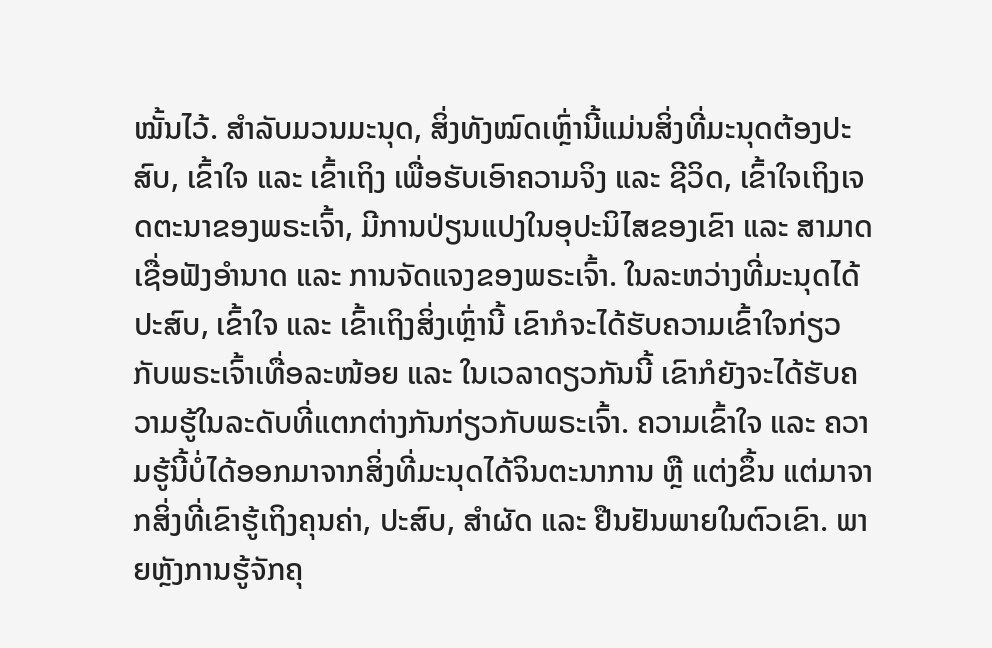ໝັ້ນໄວ້. ສໍາລັບມວນມະນຸດ, ສິ່ງທັງໝົດເຫຼົ່ານີ້ແມ່ນສິ່ງທີ່ມະນຸດຕ້ອງປະສົບ, ເຂົ້າໃຈ ແລະ ເຂົ້າເຖິງ ເພື່ອຮັບເອົາຄວາມຈິງ ແລະ ຊີວິດ, ເຂົ້າໃຈເຖິງເຈດຕະນາຂອງພຣະເຈົ້າ, ມີການປ່ຽນແປງໃນອຸປະນິໄສຂອງເຂົາ ແລະ ສາມາດເຊື່ອຟັງອໍານາດ ແລະ ການຈັດແຈງຂອງພຣະເຈົ້າ. ໃນລະຫວ່າງທີ່ມະນຸດໄດ້ປະສົບ, ເຂົ້າໃຈ ແລະ ເຂົ້າເຖິງສິ່ງເຫຼົ່ານີ້ ເຂົາກໍຈະໄດ້ຮັບຄວາມເຂົ້າໃຈກ່ຽວກັບພຣະເຈົ້າເທື່ອລະໜ້ອຍ ແລະ ໃນເວລາດຽວກັນນີ້ ເຂົາກໍຍັງຈະໄດ້ຮັບຄວາມຮູ້ໃນລະດັບທີ່ແຕກຕ່າງກັນກ່ຽວກັບພຣະເຈົ້າ. ຄວາມເຂົ້າໃຈ ແລະ ຄວາມຮູ້ນີ້ບໍ່ໄດ້ອອກມາຈາກສິ່ງທີ່ມະນຸດໄດ້ຈິນຕະນາການ ຫຼື ແຕ່ງຂຶ້ນ ແຕ່ມາຈາກສິ່ງທີ່ເຂົາຮູ້ເຖິງຄຸນຄ່າ, ປະສົບ, ສໍາຜັດ ແລະ ຢືນຢັນພາຍໃນຕົວເຂົາ. ພາຍຫຼັງການຮູ້ຈັກຄຸ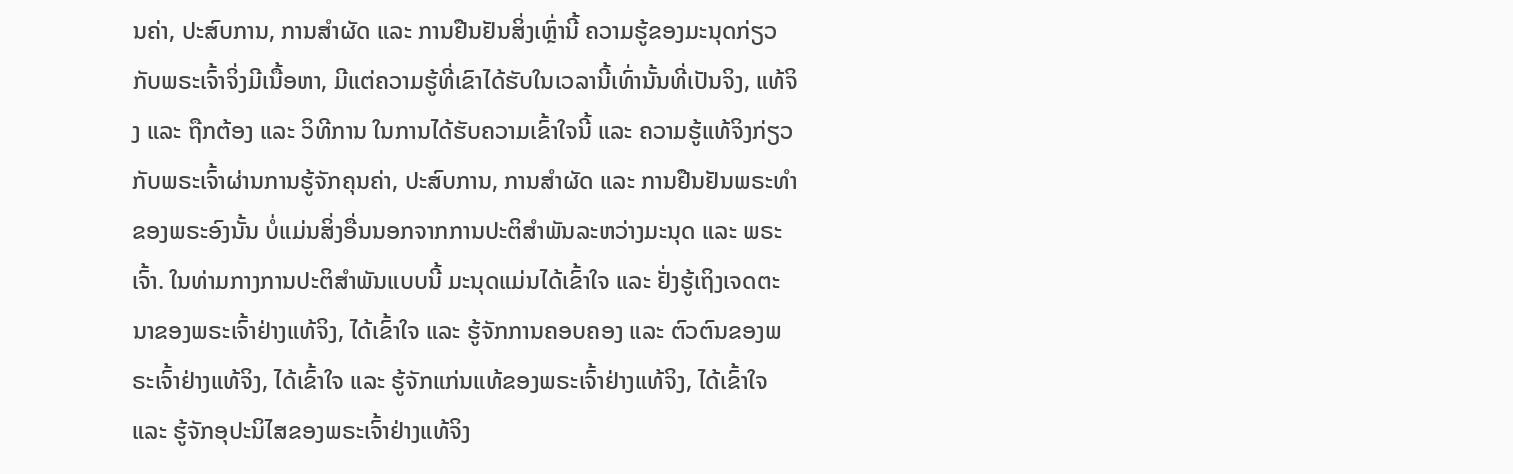ນຄ່າ, ປະສົບການ, ການສໍາຜັດ ແລະ ການຢືນຢັນສິ່ງເຫຼົ່ານີ້ ຄວາມຮູ້ຂອງມະນຸດກ່ຽວກັບພຣະເຈົ້າຈິ່ງມີເນື້ອຫາ, ມີແຕ່ຄວາມຮູ້ທີ່ເຂົາໄດ້ຮັບໃນເວລານີ້ເທົ່ານັ້ນທີ່ເປັນຈິງ, ແທ້ຈິງ ແລະ ຖືກຕ້ອງ ແລະ ວິທີການ ໃນການໄດ້ຮັບຄວາມເຂົ້າໃຈນີ້ ແລະ ຄວາມຮູ້ແທ້ຈິງກ່ຽວກັບພຣະເຈົ້າຜ່ານການຮູ້ຈັກຄຸນຄ່າ, ປະສົບການ, ການສໍາຜັດ ແລະ ການຢືນຢັນພຣະທໍາຂອງພຣະອົງນັ້ນ ບໍ່ແມ່ນສິ່ງອື່ນນອກຈາກການປະຕິສໍາພັນລະຫວ່າງມະນຸດ ແລະ ພຣະເຈົ້າ. ໃນທ່າມກາງການປະຕິສໍາພັນແບບນີ້ ມະນຸດແມ່ນໄດ້ເຂົ້າໃຈ ແລະ ຢັ່ງຮູ້ເຖິງເຈດຕະນາຂອງພຣະເຈົ້າຢ່າງແທ້ຈິງ, ໄດ້ເຂົ້າໃຈ ແລະ ຮູ້ຈັກການຄອບຄອງ ແລະ ຕົວຕົນຂອງພຣະເຈົ້າຢ່າງແທ້ຈິງ, ໄດ້ເຂົ້າໃຈ ແລະ ຮູ້ຈັກແກ່ນແທ້ຂອງພຣະເຈົ້າຢ່າງແທ້ຈິງ, ໄດ້ເຂົ້າໃຈ ແລະ ຮູ້ຈັກອຸປະນິໄສຂອງພຣະເຈົ້າຢ່າງແທ້ຈິງ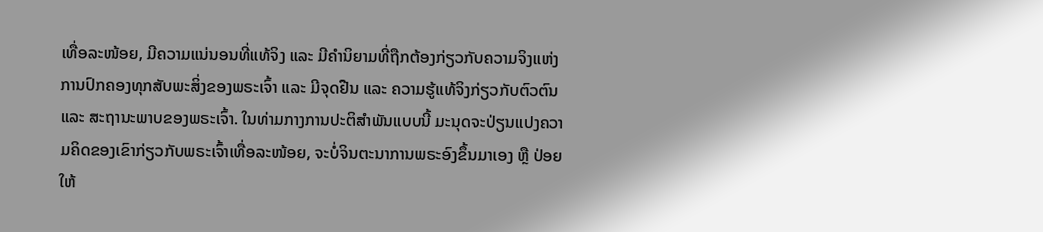ເທື່ອລະໜ້ອຍ, ມີຄວາມແນ່ນອນທີ່ແທ້ຈິງ ແລະ ມີຄໍານິຍາມທີ່ຖືກຕ້ອງກ່ຽວກັບຄວາມຈິງແຫ່ງການປົກຄອງທຸກສັບພະສິ່ງຂອງພຣະເຈົ້າ ແລະ ມີຈຸດຢືນ ແລະ ຄວາມຮູ້ແທ້ຈິງກ່ຽວກັບຕົວຕົນ ແລະ ສະຖານະພາບຂອງພຣະເຈົ້າ. ໃນທ່າມກາງການປະຕິສໍາພັນແບບນີ້ ມະນຸດຈະປ່ຽນແປງຄວາມຄິດຂອງເຂົາກ່ຽວກັບພຣະເຈົ້າເທື່ອລະໜ້ອຍ, ຈະບໍ່ຈິນຕະນາການພຣະອົງຂຶ້ນມາເອງ ຫຼື ປ່ອຍໃຫ້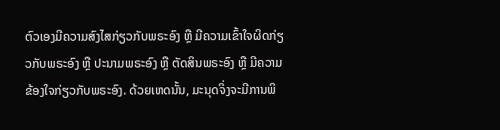ຕົວເອງມີຄວາມສົງໄສກ່ຽວກັບພຣະອົງ ຫຼື ມີຄວາມເຂົ້າໃຈຜິດກ່ຽວກັບພຣະອົງ ຫຼື ປະນາມພຣະອົງ ຫຼື ຕັດສິນພຣະອົງ ຫຼື ມີຄວາມຂ້ອງໃຈກ່ຽວກັບພຣະອົງ. ດ້ວຍເຫດນັ້ນ, ມະນຸດຈິ່ງຈະມີການພິ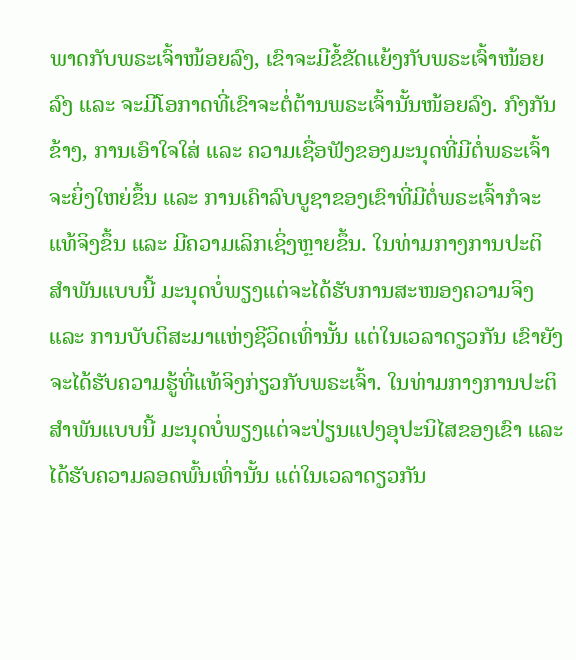ພາດກັບພຣະເຈົ້າໜ້ອຍລົງ, ເຂົາຈະມີຂໍ້ຂັດແຍ້ງກັບພຣະເຈົ້າໜ້ອຍລົງ ແລະ ຈະມີໂອກາດທີ່ເຂົາຈະຕໍ່ຕ້ານພຣະເຈົ້ານັ້ນໜ້ອຍລົງ. ກົງກັນຂ້າງ, ການເອົາໃຈໃສ່ ແລະ ຄວາມເຊື່ອຟັງຂອງມະນຸດທີ່ມີຕໍ່ພຣະເຈົ້າຈະຍິ່ງໃຫຍ່ຂຶ້ນ ແລະ ການເຄົາລົບບູຊາຂອງເຂົາທີ່ມີຕໍ່ພຣະເຈົ້າກໍຈະແທ້ຈິງຂຶ້ນ ແລະ ມີຄວາມເລິກເຊິ່ງຫຼາຍຂຶ້ນ. ໃນທ່າມກາງການປະຕິສໍາພັນແບບນີ້ ມະນຸດບໍ່ພຽງແຕ່ຈະໄດ້ຮັບການສະໜອງຄວາມຈິງ ແລະ ການບັບຕິສະມາແຫ່ງຊີວິດເທົ່ານັ້ນ ແຕ່ໃນເວລາດຽວກັນ ເຂົາຍັງຈະໄດ້ຮັບຄວາມຮູ້ທີ່ແທ້ຈິງກ່ຽວກັບພຣະເຈົ້າ. ໃນທ່າມກາງການປະຕິສໍາພັນແບບນີ້ ມະນຸດບໍ່ພຽງແຕ່ຈະປ່ຽນແປງອຸປະນິໄສຂອງເຂົາ ແລະ ໄດ້ຮັບຄວາມລອດພົ້ນເທົ່ານັ້ນ ແຕ່ໃນເວລາດຽວກັນ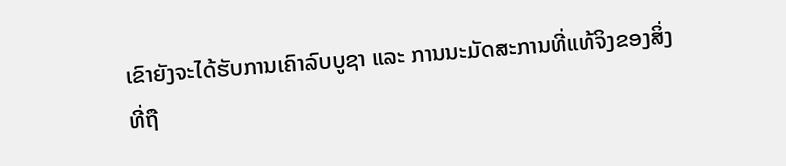ເຂົາຍັງຈະໄດ້ຮັບການເຄົາລົບບູຊາ ແລະ ການນະມັດສະການທີ່ແທ້ຈິງຂອງສິ່ງທີ່ຖື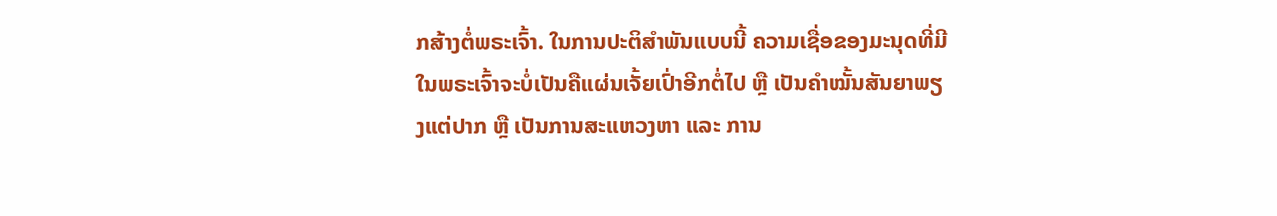ກສ້າງຕໍ່ພຣະເຈົ້າ. ໃນການປະຕິສໍາພັນແບບນີ້ ຄວາມເຊື່ອຂອງມະນຸດທີ່ມີໃນພຣະເຈົ້າຈະບໍ່ເປັນຄືແຜ່ນເຈັ້ຍເປົ່າອີກຕໍ່ໄປ ຫຼື ເປັນຄໍາໝັ້ນສັນຍາພຽງແຕ່ປາກ ຫຼື ເປັນການສະແຫວງຫາ ແລະ ການ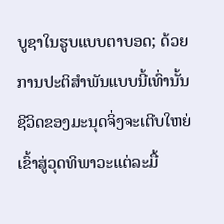ບູຊາໃນຮູບແບບຕາບອດ; ດ້ວຍການປະຕິສໍາພັນແບບນີ້ເທົ່ານັ້ນ ຊີວິດຂອງມະນຸດຈິ່ງຈະເຕີບໃຫຍ່ເຂົ້າສູ່ວຸດທິພາວະແຕ່ລະມື້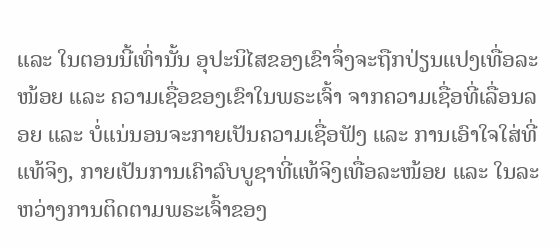ແລະ ໃນຕອນນີ້ເທົ່ານັ້ນ ອຸປະນິໄສຂອງເຂົາຈຶ່ງຈະຖືກປ່ຽນແປງເທື່ອລະໜ້ອຍ ແລະ ຄວາມເຊື່ອຂອງເຂົາໃນພຣະເຈົ້າ ຈາກຄວາມເຊື່ອທີ່ເລື່ອນລອຍ ແລະ ບໍ່ແນ່ນອນຈະກາຍເປັນຄວາມເຊື່ອຟັງ ແລະ ການເອົາໃຈໃສ່ທີ່ແທ້ຈິງ, ກາຍເປັນການເຄົາລົບບູຊາທີ່ແທ້ຈິງເທື່ອລະໜ້ອຍ ແລະ ໃນລະຫວ່າງການຕິດຕາມພຣະເຈົ້າຂອງ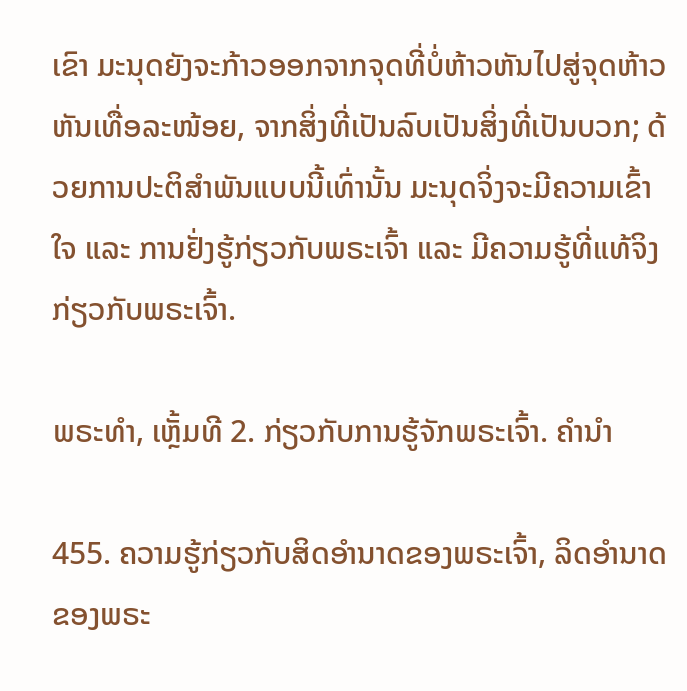ເຂົາ ມະນຸດຍັງຈະກ້າວອອກຈາກຈຸດທີ່ບໍ່ຫ້າວຫັນໄປສູ່ຈຸດຫ້າວຫັນເທື່ອລະໜ້ອຍ, ຈາກສິ່ງທີ່ເປັນລົບເປັນສິ່ງທີ່ເປັນບວກ; ດ້ວຍການປະຕິສໍາພັນແບບນີ້ເທົ່ານັ້ນ ມະນຸດຈິ່ງຈະມີຄວາມເຂົ້າໃຈ ແລະ ການຢັ່ງຮູ້ກ່ຽວກັບພຣະເຈົ້າ ແລະ ມີຄວາມຮູ້ທີ່ແທ້ຈິງກ່ຽວກັບພຣະເຈົ້າ.

ພຣະທຳ, ເຫຼັ້ມທີ 2. ກ່ຽວກັບການຮູ້ຈັກພຣະເຈົ້າ. ຄໍານໍາ

455. ຄວາມຮູ້ກ່ຽວກັບສິດອຳນາດຂອງພຣະເຈົ້າ, ລິດອຳນາດຂອງພຣະ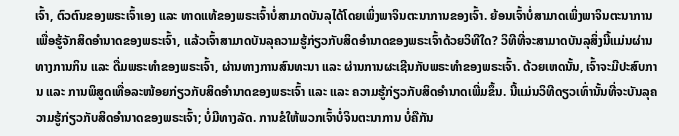ເຈົ້າ, ຕົວຕົນຂອງພຣະເຈົ້າເອງ ແລະ ທາດແທ້ຂອງພຣະເຈົ້າບໍ່ສາມາດບັນລຸໄດ້ໂດຍເພິ່ງພາຈິນຕະນາການຂອງເຈົ້າ. ຍ້ອນເຈົ້າບໍ່ສາມາດເພິ່ງພາຈິນຕະນາການເພື່ອຮູ້ຈັກສິດອຳນາດຂອງພຣະເຈົ້າ, ແລ້ວເຈົ້າສາມາດບັນລຸຄວາມຮູ້ກ່ຽວກັບສິດອຳນາດຂອງພຣະເຈົ້າດ້ວຍວິທີໃດ? ວິທີທີ່ຈະສາມາດບັນລຸສິ່ງນີ້ແມ່ນຜ່ານທາງການກິນ ແລະ ດື່ມພຣະທຳຂອງພຣະເຈົ້າ, ຜ່ານທາງການສົນທະນາ ແລະ ຜ່ານການຜະເຊີນກັບພຣະທຳຂອງພຣະເຈົ້າ. ດ້ວຍເຫດນັ້ນ, ເຈົ້າຈະມີປະສົບການ ແລະ ການພິສູດເທື່ອລະໜ້ອຍກ່ຽວກັບສິດອຳນາດຂອງພຣະເຈົ້າ ແລະ ແລະ ຄວາມຮູ້ກ່ຽວກັບສິດອຳນາດເພີ່ມຂຶ້ນ. ນີ້ແມ່ນວິທີດຽວເທົ່ານັ້ນທີ່ຈະບັນລຸຄວາມຮູ້ກ່ຽວກັບສິດອຳນາດຂອງພຣະເຈົ້າ; ບໍ່ມີທາງລັດ. ການຂໍໃຫ້ພວກເຈົ້າບໍ່ຈິນຕະນາການ ບໍ່ຄືກັນ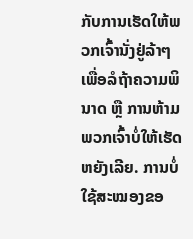ກັບການເຮັດໃຫ້ພວກເຈົ້ານັ່ງຢູ່ລ້າໆເພື່ອລໍຖ້າຄວາມພິນາດ ຫຼື ການຫ້າມພວກເຈົ້າບໍ່ໃຫ້ເຮັດຫຍັງເລີຍ. ການບໍ່ໃຊ້ສະໝອງຂອ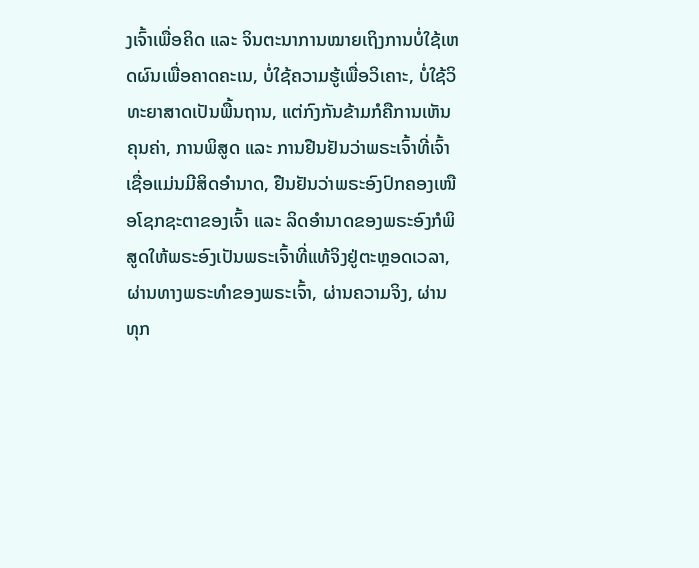ງເຈົ້າເພື່ອຄິດ ແລະ ຈິນຕະນາການໝາຍເຖິງການບໍ່ໃຊ້ເຫດຜົນເພື່ອຄາດຄະເນ, ບໍ່ໃຊ້ຄວາມຮູ້ເພື່ອວິເຄາະ, ບໍ່ໃຊ້ວິທະຍາສາດເປັນພື້ນຖານ, ແຕ່ກົງກັນຂ້າມກໍຄືການເຫັນຄຸນຄ່າ, ການພິສູດ ແລະ ການຢືນຢັນວ່າພຣະເຈົ້າທີ່ເຈົ້າເຊື່ອແມ່ນມີສິດອຳນາດ, ຢືນຢັນວ່າພຣະອົງປົກຄອງເໜືອໂຊກຊະຕາຂອງເຈົ້າ ແລະ ລິດອຳນາດຂອງພຣະອົງກໍພິສູດໃຫ້ພຣະອົງເປັນພຣະເຈົ້າທີ່ແທ້ຈິງຢູ່ຕະຫຼອດເວລາ, ຜ່ານທາງພຣະທຳຂອງພຣະເຈົ້າ, ຜ່ານຄວາມຈິງ, ຜ່ານທຸກ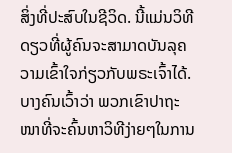ສິ່ງທີ່ປະສົບໃນຊີວິດ. ນີ້ແມ່ນວິທີດຽວທີ່ຜູ້ຄົນຈະສາມາດບັນລຸຄວາມເຂົ້າໃຈກ່ຽວກັບພຣະເຈົ້າໄດ້. ບາງຄົນເວົ້າວ່າ ພວກເຂົາປາຖະໜາທີ່ຈະຄົ້ນຫາວິທີງ່າຍໆໃນການ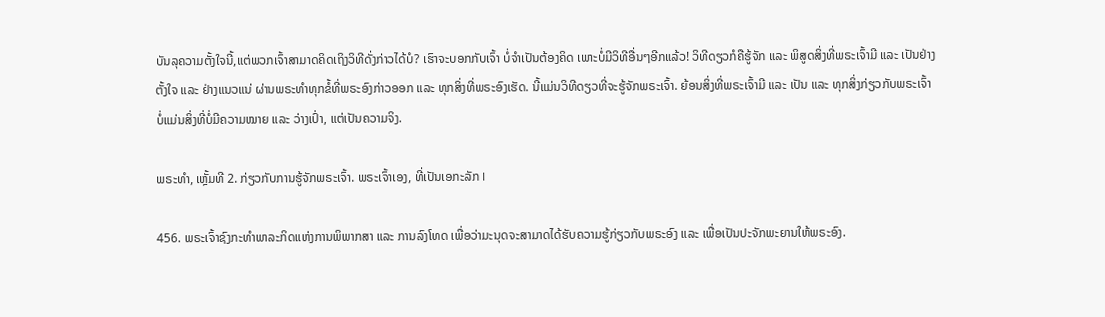ບັນລຸຄວາມຕັ້ງໃຈນີ້,ແຕ່ພວກເຈົ້າສາມາດຄິດເຖິງວິທີດັ່ງກ່າວໄດ້ບໍ? ເຮົາຈະບອກກັບເຈົ້າ ບໍ່ຈຳເປັນຕ້ອງຄິດ ເພາະບໍ່ມີວິທີອື່ນໆອີກແລ້ວ! ວິທີດຽວກໍຄືຮູ້ຈັກ ແລະ ພິສູດສິ່ງທີ່ພຣະເຈົ້າມີ ແລະ ເປັນຢ່າງຕັ້ງໃຈ ແລະ ຢ່າງແນວແນ່ ຜ່ານພຣະທຳທຸກຂໍ້ທີ່ພຣະອົງກ່າວອອກ ແລະ ທຸກສິ່ງທີ່ພຣະອົງເຮັດ. ນີ້ແມ່ນວິທີດຽວທີ່ຈະຮູ້ຈັກພຣະເຈົ້າ. ຍ້ອນສິ່ງທີ່ພຣະເຈົ້າມີ ແລະ ເປັນ ແລະ ທຸກສິ່ງກ່ຽວກັບພຣະເຈົ້າບໍ່ແມ່ນສິ່ງທີ່ບໍ່ມີຄວາມໝາຍ ແລະ ວ່າງເປົ່າ, ແຕ່ເປັນຄວາມຈິງ.

ພຣະທຳ, ເຫຼັ້ມທີ 2. ກ່ຽວກັບການຮູ້ຈັກພຣະເຈົ້າ. ພຣະເຈົ້າເອງ, ທີ່ເປັນເອກະລັກ I

456. ພຣະເຈົ້າຊົງກະທໍາພາລະກິດແຫ່ງການພິພາກສາ ແລະ ການລົງໂທດ ເພື່ອວ່າມະນຸດຈະສາມາດໄດ້ຮັບຄວາມຮູ້ກ່ຽວກັບພຣະອົງ ແລະ ເພື່ອເປັນປະຈັກພະຍານໃຫ້ພຣະອົງ.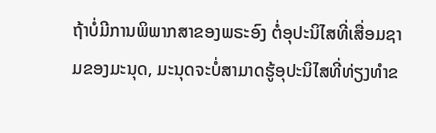ຖ້າບໍ່ມີການພິພາກສາຂອງພຣະອົງ ຕໍ່ອຸປະນິໄສທີ່ເສື່ອມຊາມຂອງມະນຸດ, ມະນຸດຈະບໍ່ສາມາດຮູ້ອຸປະນິໄສທີ່ທ່ຽງທໍາຂ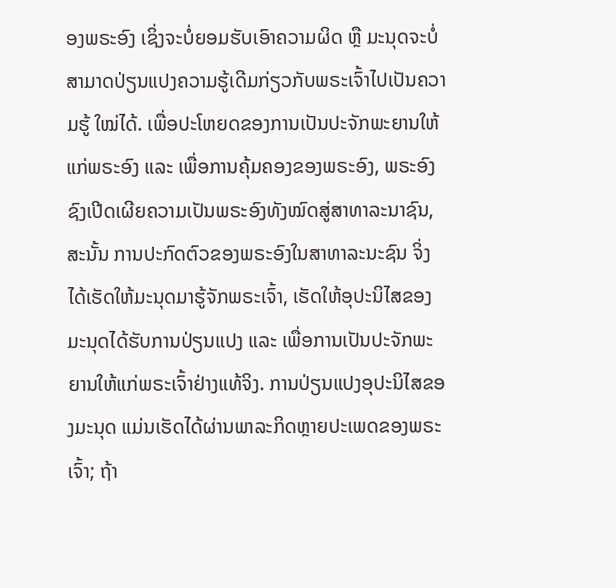ອງພຣະອົງ ເຊິ່ງຈະບໍ່ຍອມຮັບເອົາຄວາມຜິດ ຫຼື ມະນຸດຈະບໍ່ສາມາດປ່ຽນແປງຄວາມຮູ້ເດີມກ່ຽວກັບພຣະເຈົ້າໄປເປັນຄວາມຮູ້ ໃໝ່ໄດ້. ເພື່ອປະໂຫຍດຂອງການເປັນປະຈັກພະຍານໃຫ້ແກ່ພຣະອົງ ແລະ ເພື່ອການຄຸ້ມຄອງຂອງພຣະອົງ, ພຣະອົງຊົງເປີດເຜີຍຄວາມເປັນພຣະອົງທັງໝົດສູ່ສາທາລະນາຊົນ, ສະນັ້ນ ການປະກົດຕົວຂອງພຣະອົງໃນສາທາລະນະຊົນ ຈິ່ງໄດ້ເຮັດໃຫ້ມະນຸດມາຮູ້ຈັກພຣະເຈົ້າ, ເຮັດໃຫ້ອຸປະນິໄສຂອງມະນຸດໄດ້ຮັບການປ່ຽນແປງ ແລະ ເພື່ອການເປັນປະຈັກພະຍານໃຫ້ແກ່ພຣະເຈົ້າຢ່າງແທ້ຈິງ. ການປ່ຽນແປງອຸປະນິໄສຂອງມະນຸດ ແມ່ນເຮັດໄດ້ຜ່ານພາລະກິດຫຼາຍປະເພດຂອງພຣະເຈົ້າ; ຖ້າ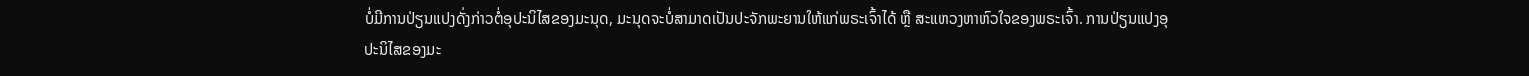ບໍ່ມີການປ່ຽນແປງດັ່ງກ່າວຕໍ່ອຸປະນິໄສຂອງມະນຸດ, ມະນຸດຈະບໍ່ສາມາດເປັນປະຈັກພະຍານໃຫ້ແກ່ພຣະເຈົ້າໄດ້ ຫຼື ສະແຫວງຫາຫົວໃຈຂອງພຣະເຈົ້າ. ການປ່ຽນແປງອຸປະນິໄສຂອງມະ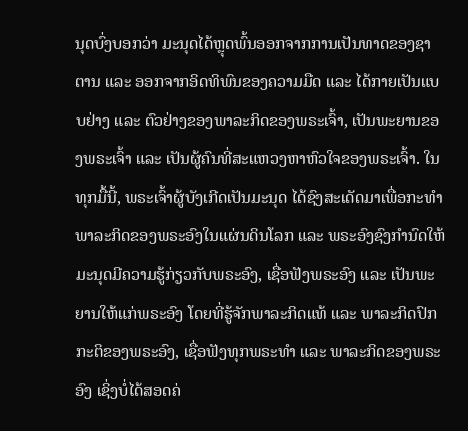ນຸດບົ່ງບອກວ່າ ມະນຸດໄດ້ຫຼຸດພົ້ນອອກຈາກການເປັນທາດຂອງຊາຕານ ແລະ ອອກຈາກອິດທິພົນຂອງຄວາມມືດ ແລະ ໄດ້ກາຍເປັນແບບຢ່າງ ແລະ ຕົວຢ່າງຂອງພາລະກິດຂອງພຣະເຈົ້າ, ເປັນພະຍານຂອງພຣະເຈົ້າ ແລະ ເປັນຜູ້ຄົນທີ່ສະແຫວງຫາຫົວໃຈຂອງພຣະເຈົ້າ. ໃນທຸກມື້ນີ້, ພຣະເຈົ້າຜູ້ບັງເກີດເປັນມະນຸດ ໄດ້ຊົງສະເດັດມາເພື່ອກະທໍາພາລະກິດຂອງພຣະອົງໃນແຜ່ນດິນໂລກ ແລະ ພຣະອົງຊົງກໍານົດໃຫ້ມະນຸດມີຄວາມຮູ້ກ່ຽວກັບພຣະອົງ, ເຊື່ອຟັງພຣະອົງ ແລະ ເປັນພະຍານໃຫ້ແກ່ພຣະອົງ ໂດຍທີ່ຮູ້ຈັກພາລະກິດແທ້ ແລະ ພາລະກິດປົກກະຕິຂອງພຣະອົງ, ເຊື່ອຟັງທຸກພຣະທໍາ ແລະ ພາລະກິດຂອງພຣະອົງ ເຊິ່ງບໍ່ໄດ້ສອດຄ່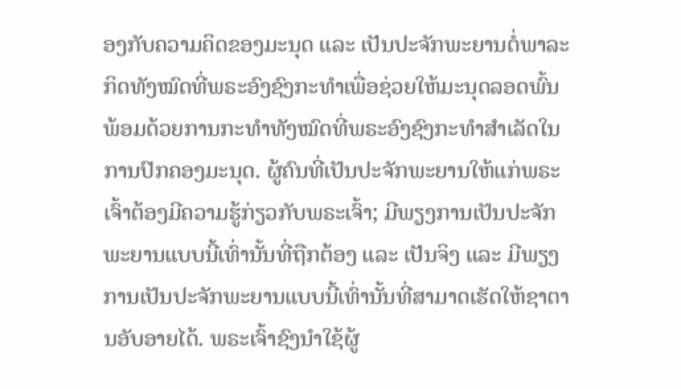ອງກັບຄວາມຄິດຂອງມະນຸດ ແລະ ເປັນປະຈັກພະຍານຕໍ່ພາລະກິດທັງໝົດທີ່ພຣະອົງຊົງກະທໍາເພື່ອຊ່ວຍໃຫ້ມະນຸດລອດພົ້ນ ພ້ອມດ້ວຍການກະທໍາທັງໝົດທີ່ພຣະອົງຊົງກະທໍາສໍາເລັດໃນການປົກຄອງມະນຸດ. ຜູ້ຄົນທີ່ເປັນປະຈັກພະຍານໃຫ້ແກ່ພຣະເຈົ້າຕ້ອງມີຄວາມຮູ້ກ່ຽວກັບພຣະເຈົ້າ; ມີພຽງການເປັນປະຈັກພະຍານແບບນີ້ເທົ່ານັ້ນທີ່ຖືກຕ້ອງ ແລະ ເປັນຈິງ ແລະ ມີພຽງການເປັນປະຈັກພະຍານແບບນີ້ເທົ່ານັ້ນທີ່ສາມາດເຮັດໃຫ້ຊາຕານອັບອາຍໄດ້. ພຣະເຈົ້າຊົງນໍາໃຊ້ຜູ້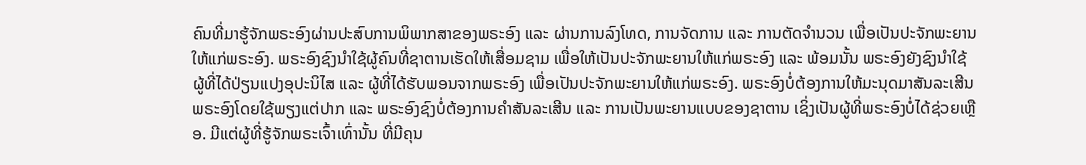ຄົນທີ່ມາຮູ້ຈັກພຣະອົງຜ່ານປະສົບການພິພາກສາຂອງພຣະອົງ ແລະ ຜ່ານການລົງໂທດ, ການຈັດການ ແລະ ການຕັດຈໍານວນ ເພື່ອເປັນປະຈັກພະຍານໃຫ້ແກ່ພຣະອົງ. ພຣະອົງຊົງນໍາໃຊ້ຜູ້ຄົນທີ່ຊາຕານເຮັດໃຫ້ເສື່ອມຊາມ ເພື່ອໃຫ້ເປັນປະຈັກພະຍານໃຫ້ແກ່ພຣະອົງ ແລະ ພ້ອມນັ້ນ ພຣະອົງຍັງຊົງນໍາໃຊ້ຜູ້ທີ່ໄດ້ປ່ຽນແປງອຸປະນິໄສ ແລະ ຜູ້ທີ່ໄດ້ຮັບພອນຈາກພຣະອົງ ເພື່ອເປັນປະຈັກພະຍານໃຫ້ແກ່ພຣະອົງ. ພຣະອົງບໍ່ຕ້ອງການໃຫ້ມະນຸດມາສັນລະເສີນພຣະອົງໂດຍໃຊ້ພຽງແຕ່ປາກ ແລະ ພຣະອົງຊົງບໍ່ຕ້ອງການຄໍາສັນລະເສີນ ແລະ ການເປັນພະຍານແບບຂອງຊາຕານ ເຊິ່ງເປັນຜູ້ທີ່ພຣະອົງບໍ່ໄດ້ຊ່ວຍເຫຼືອ. ມີແຕ່ຜູ້ທີ່ຮູ້ຈັກພຣະເຈົ້າເທົ່ານັ້ນ ທີ່ມີຄຸນ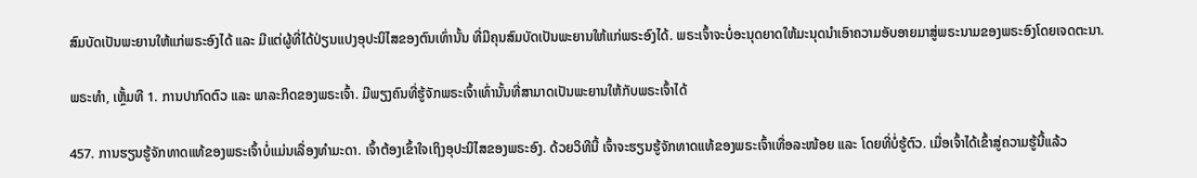ສົມບັດເປັນພະຍານໃຫ້ແກ່ພຣະອົງໄດ້ ແລະ ມີແຕ່ຜູ້ທີ່ໄດ້ປ່ຽນແປງອຸປະນິໄສຂອງຕົນເທົ່ານັ້ນ ທີ່ມີຄຸນສົມບັດເປັນພະຍານໃຫ້ແກ່ພຣະອົງໄດ້. ພຣະເຈົ້າຈະບໍ່ອະນຸດຍາດໃຫ້ມະນຸດນໍາເອົາຄວາມອັບອາຍມາສູ່ພຣະນາມຂອງພຣະອົງໂດຍເຈດຕະນາ.

ພຣະທຳ, ເຫຼັ້ມທີ 1. ການປາກົດຕົວ ແລະ ພາລະກິດຂອງພຣະເຈົ້າ. ມີພຽງຄົນທີ່ຮູ້ຈັກພຣະເຈົ້າເທົ່ານັ້ນທີ່ສາມາດເປັນພະຍານໃຫ້ກັບພຣະເຈົ້າໄດ້

457. ການຮຽນຮູ້ຈັກທາດແທ້ຂອງພຣະເຈົ້າບໍ່ແມ່ນເລື່ອງທໍາມະດາ. ເຈົ້າຕ້ອງເຂົ້າໃຈເຖິງອຸປະນິໄສຂອງພຣະອົງ. ດ້ວຍວິທີນີ້ ເຈົ້າຈະຮຽນຮູ້ຈັກທາດແທ້ຂອງພຣະເຈົ້າເທື່ອລະໜ້ອຍ ແລະ ໂດຍທີ່ບໍ່ຮູ້ຕົວ. ເມື່ອເຈົ້າໄດ້ເຂົ້າສູ່ຄວາມຮູ້ນີ້ແລ້ວ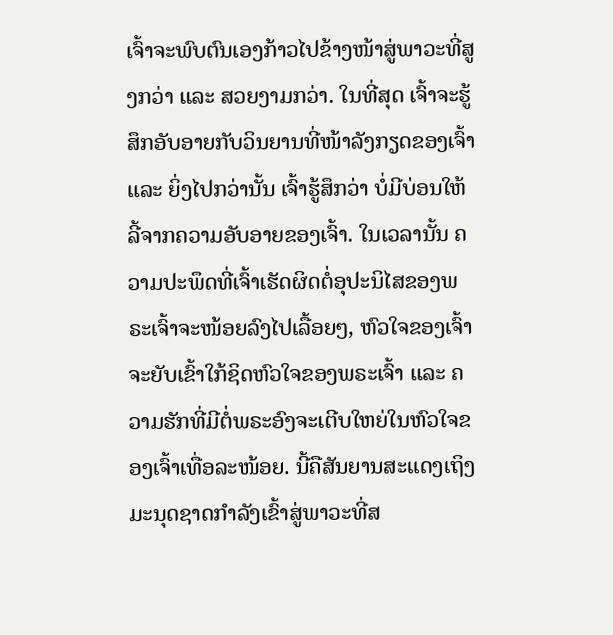ເຈົ້າຈະພົບຕົນເອງກ້າວໄປຂ້າງໜ້າສູ່ພາວະທີ່ສູງກວ່າ ແລະ ສວຍງາມກວ່າ. ໃນທີ່ສຸດ ເຈົ້າຈະຮູ້ສຶກອັບອາຍກັບວິນຍານທີ່ໜ້າລັງກຽດຂອງເຈົ້າ ແລະ ຍິ່ງໄປກວ່ານັ້ນ ເຈົ້າຮູ້ສຶກວ່າ ບໍ່ມີບ່ອນໃຫ້ລີ້ຈາກຄວາມອັບອາຍຂອງເຈົ້າ. ໃນເວລານັ້ນ ຄວາມປະພຶດທີ່ເຈົ້າເຮັດຜິດຕໍ່ອຸປະນິໄສຂອງພຣະເຈົ້າຈະໜ້ອຍລົງໄປເລື້ອຍໆ, ຫົວໃຈຂອງເຈົ້າຈະຍັບເຂົ້າໃກ້ຊິດຫົວໃຈຂອງພຣະເຈົ້າ ແລະ ຄວາມຮັກທີ່ມີຕໍ່ພຣະອົງຈະເຕີບໃຫຍ່ໃນຫົວໃຈຂອງເຈົ້າເທື່ອລະໜ້ອຍ. ນີ້ຄືສັນຍານສະແດງເຖິງມະນຸດຊາດກຳລັງເຂົ້າສູ່ພາວະທີ່ສ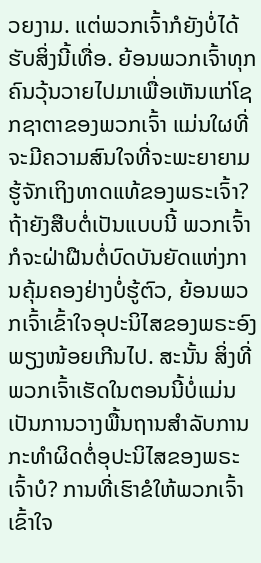ວຍງາມ. ແຕ່ພວກເຈົ້າກໍຍັງບໍ່ໄດ້ຮັບສິ່ງນີ້ເທື່ອ. ຍ້ອນພວກເຈົ້າທຸກຄົນວຸ້ນວາຍໄປມາເພື່ອເຫັນແກ່ໂຊກຊາຕາຂອງພວກເຈົ້າ ແມ່ນໃຜທີ່ຈະມີຄວາມສົນໃຈທີ່ຈະພະຍາຍາມຮູ້ຈັກເຖິງທາດແທ້ຂອງພຣະເຈົ້າ? ຖ້າຍັງສືບຕໍ່ເປັນແບບນີ້ ພວກເຈົ້າກໍຈະຝ່າຝືນຕໍ່ບົດບັນຍັດແຫ່ງການຄຸ້ມຄອງຢ່າງບໍ່ຮູ້ຕົວ, ຍ້ອນພວກເຈົ້າເຂົ້າໃຈອຸປະນິໄສຂອງພຣະອົງພຽງໜ້ອຍເກີນໄປ. ສະນັ້ນ ສິ່ງທີ່ພວກເຈົ້າເຮັດໃນຕອນນີ້ບໍ່ແມ່ນເປັນການວາງພື້ນຖານສໍາລັບການກະທໍາຜິດຕໍ່ອຸປະນິໄສຂອງພຣະເຈົ້າບໍ? ການທີ່ເຮົາຂໍໃຫ້ພວກເຈົ້າເຂົ້າໃຈ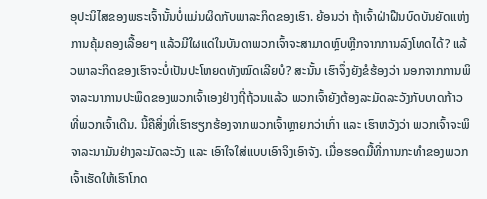ອຸປະນິໄສຂອງພຣະເຈົ້ານັ້ນບໍ່ແມ່ນຜິດກັບພາລະກິດຂອງເຮົາ. ຍ້ອນວ່າ ຖ້າເຈົ້າຝ່າຝືນບົດບັນຍັດແຫ່ງການຄຸ້ມຄອງເລື້ອຍໆ ແລ້ວມີໃຜແດ່ໃນບັນດາພວກເຈົ້າຈະສາມາດຫຼົບຫຼີກຈາກການລົງໂທດໄດ້? ແລ້ວພາລະກິດຂອງເຮົາຈະບໍ່ເປັນປະໂຫຍດທັງໝົດເລີຍບໍ? ສະນັ້ນ ເຮົາຈຶ່ງຍັງຂໍຮ້ອງວ່າ ນອກຈາກການພິຈາລະນາການປະພຶດຂອງພວກເຈົ້າເອງຢ່າງຖີ່ຖ້ວນແລ້ວ ພວກເຈົ້າຍັງຕ້ອງລະມັດລະວັງກັບບາດກ້າວທີ່ພວກເຈົ້າເດີນ. ນີ້ຄືສິ່ງທີ່ເຮົາຮຽກຮ້ອງຈາກພວກເຈົ້າຫຼາຍກວ່າເກົ່າ ແລະ ເຮົາຫວັງວ່າ ພວກເຈົ້າຈະພິຈາລະນາມັນຢ່າງລະມັດລະວັງ ແລະ ເອົາໃຈໃສ່ແບບເອົາຈິງເອົາຈັງ. ເມື່ອຮອດມື້ທີ່ການກະທຳຂອງພວກເຈົ້າເຮັດໃຫ້ເຮົາໂກດ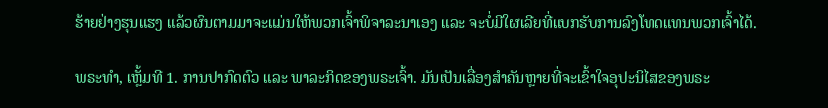ຮ້າຍຢ່າງຮຸນແຮງ ແລ້ວຜົນຕາມມາຈະແມ່ນໃຫ້ພວກເຈົ້າພິຈາລະນາເອງ ແລະ ຈະບໍ່ມີໃຜເລີຍທີ່ແບກຮັບການລົງໂທດແທນພວກເຈົ້າໄດ້.

ພຣະທຳ, ເຫຼັ້ມທີ 1. ການປາກົດຕົວ ແລະ ພາລະກິດຂອງພຣະເຈົ້າ. ມັນເປັນເລື່ອງສຳຄັນຫຼາຍທີ່ຈະເຂົ້າໃຈອຸປະນິໄສຂອງພຣະ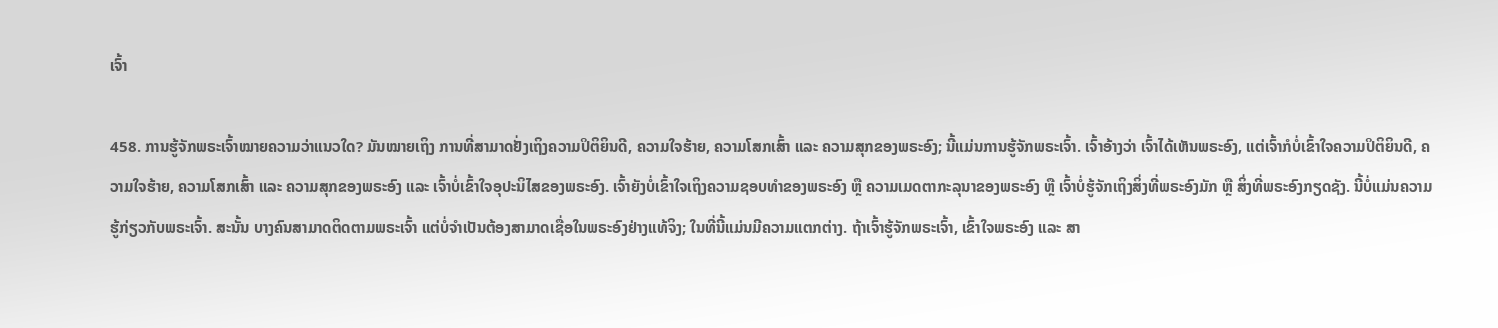ເຈົ້າ

458. ການຮູ້ຈັກພຣະເຈົ້າໝາຍຄວາມວ່າແນວໃດ? ມັນໝາຍເຖິງ ການທີ່ສາມາດຢັ່ງເຖິງຄວາມປິຕິຍິນດີ, ຄວາມໃຈຮ້າຍ, ຄວາມໂສກເສົ້າ ແລະ ຄວາມສຸກຂອງພຣະອົງ; ນີ້ແມ່ນການຮູ້ຈັກພຣະເຈົ້າ. ເຈົ້າອ້າງວ່າ ເຈົ້າໄດ້ເຫັນພຣະອົງ, ແຕ່ເຈົ້າກໍບໍ່ເຂົ້າໃຈຄວາມປິຕິຍິນດີ, ຄວາມໃຈຮ້າຍ, ຄວາມໂສກເສົ້າ ແລະ ຄວາມສຸກຂອງພຣະອົງ ແລະ ເຈົ້າບໍ່ເຂົ້າໃຈອຸປະນິໄສຂອງພຣະອົງ. ເຈົ້າຍັງບໍ່ເຂົ້າໃຈເຖິງຄວາມຊອບທຳຂອງພຣະອົງ ຫຼື ຄວາມເມດຕາກະລຸນາຂອງພຣະອົງ ຫຼື ເຈົ້າບໍ່ຮູ້ຈັກເຖິງສິ່ງທີ່ພຣະອົງມັກ ຫຼື ສິ່ງທີ່ພຣະອົງກຽດຊັງ. ນີ້ບໍ່ແມ່ນຄວາມຮູ້ກ່ຽວກັບພຣະເຈົ້າ. ສະນັ້ນ ບາງຄົນສາມາດຕິດຕາມພຣະເຈົ້າ ແຕ່ບໍ່ຈຳເປັນຕ້ອງສາມາດເຊື່ອໃນພຣະອົງຢ່າງແທ້ຈິງ; ໃນທີ່ນີ້ແມ່ນມີຄວາມແຕກຕ່າງ. ຖ້າເຈົ້າຮູ້ຈັກພຣະເຈົ້າ, ເຂົ້າໃຈພຣະອົງ ແລະ ສາ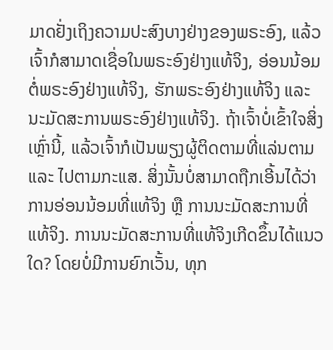ມາດຢັ່ງເຖິງຄວາມປະສົງບາງຢ່າງຂອງພຣະອົງ, ແລ້ວເຈົ້າກໍສາມາດເຊື່ອໃນພຣະອົງຢ່າງແທ້ຈິງ, ອ່ອນນ້ອມຕໍ່ພຣະອົງຢ່າງແທ້ຈິງ, ຮັກພຣະອົງຢ່າງແທ້ຈິງ ແລະ ນະມັດສະການພຣະອົງຢ່າງແທ້ຈິງ. ຖ້າເຈົ້າບໍ່ເຂົ້າໃຈສິ່ງເຫຼົ່ານີ້, ແລ້ວເຈົ້າກໍເປັນພຽງຜູ້ຕິດຕາມທີ່ແລ່ນຕາມ ແລະ ໄປຕາມກະແສ. ສິ່ງນັ້ນບໍ່ສາມາດຖືກເອີ້ນໄດ້ວ່າ ການອ່ອນນ້ອມທີ່ແທ້ຈິງ ຫຼື ການນະມັດສະການທີ່ແທ້ຈິງ. ການນະມັດສະການທີ່ແທ້ຈິງເກີດຂຶ້ນໄດ້ແນວໃດ? ໂດຍບໍ່ມີການຍົກເວັ້ນ, ທຸກ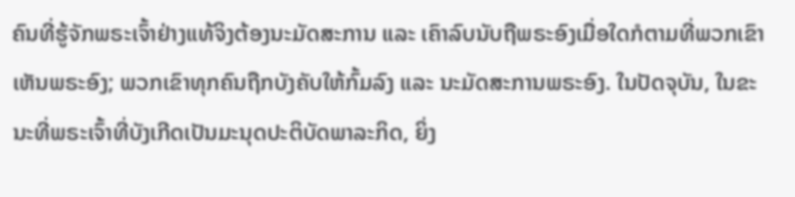ຄົນທີ່ຮູ້ຈັກພຣະເຈົ້າຢ່າງແທ້ຈິງຕ້ອງນະມັດສະການ ແລະ ເຄົາລົບນັບຖືພຣະອົງເມື່ອໃດກໍຕາມທີ່ພວກເຂົາເຫັນພຣະອົງ; ພວກເຂົາທຸກຄົນຖືກບັງຄັບໃຫ້ກົ້ມລົງ ແລະ ນະມັດສະການພຣະອົງ. ໃນປັດຈຸບັນ, ໃນຂະນະທີ່ພຣະເຈົ້າທີ່ບັງເກີດເປັນມະນຸດປະຕິບັດພາລະກິດ, ຍິ່ງ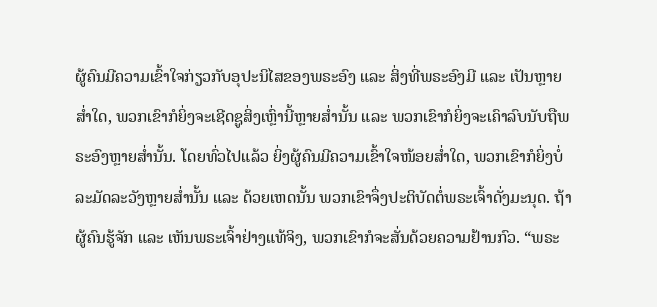ຜູ້ຄົນມີຄວາມເຂົ້າໃຈກ່ຽວກັບອຸປະນິໄສຂອງພຣະອົງ ແລະ ສິ່ງທີ່ພຣະອົງມີ ແລະ ເປັນຫຼາຍສໍ່າໃດ, ພວກເຂົາກໍຍິ່ງຈະເຊີດຊູສິ່ງເຫຼົ່ານີ້ຫຼາຍສໍ່ານັ້ນ ແລະ ພວກເຂົາກໍຍິ່ງຈະເຄົາລົບນັບຖືພຣະອົງຫຼາຍສໍ່ານັ້ນ. ໂດຍທົ່ວໄປແລ້ວ ຍິ່ງຜູ້ຄົນມີຄວາມເຂົ້າໃຈໜ້ອຍສໍ່າໃດ, ພວກເຂົາກໍຍິ່ງບໍ່ລະມັດລະວັງຫຼາຍສໍ່ານັ້ນ ແລະ ດ້ວຍເຫດນັ້ນ ພວກເຂົາຈຶ່ງປະຕິບັດຕໍ່ພຣະເຈົ້າດັ່ງມະນຸດ. ຖ້າຜູ້ຄົນຮູ້ຈັກ ແລະ ເຫັນພຣະເຈົ້າຢ່າງແທ້ຈິງ, ພວກເຂົາກໍຈະສັ່ນດ້ວຍຄວາມຢ້ານກົວ. “ພຣະ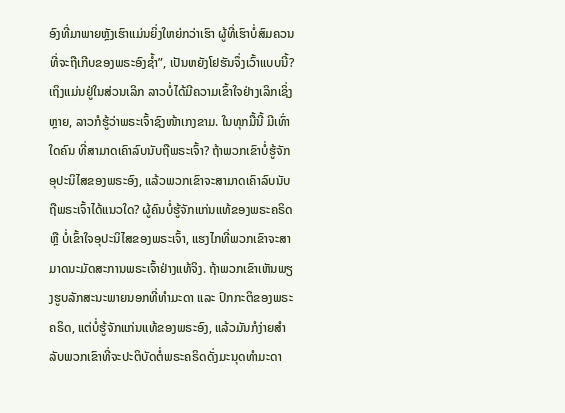ອົງທີ່ມາພາຍຫຼັງເຮົາແມ່ນຍິ່ງໃຫຍ່ກວ່າເຮົາ ຜູ້ທີ່ເຮົາບໍ່ສົມຄວນທີ່ຈະຖືເກີບຂອງພຣະອົງຊ້ຳ”, ເປັນຫຍັງໂຢຮັນຈຶ່ງເວົ້າແບບນີ້? ເຖິງແມ່ນຢູ່ໃນສ່ວນເລິກ ລາວບໍ່ໄດ້ມີຄວາມເຂົ້າໃຈຢ່າງເລິກເຊິ່ງຫຼາຍ, ລາວກໍຮູ້ວ່າພຣະເຈົ້າຊົງໜ້າເກງຂາມ. ໃນທຸກມື້ນີ້ ມີເທົ່າໃດຄົນ ທີ່ສາມາດເຄົາລົບນັບຖືພຣະເຈົ້າ? ຖ້າພວກເຂົາບໍ່ຮູ້ຈັກອຸປະນິໄສຂອງພຣະອົງ, ແລ້ວພວກເຂົາຈະສາມາດເຄົາລົບນັບຖືພຣະເຈົ້າໄດ້ແນວໃດ? ຜູ້ຄົນບໍ່ຮູ້ຈັກແກ່ນແທ້ຂອງພຣະຄຣິດ ຫຼື ບໍ່ເຂົ້າໃຈອຸປະນິໄສຂອງພຣະເຈົ້າ, ແຮງໄກທີ່ພວກເຂົາຈະສາມາດນະມັດສະການພຣະເຈົ້າຢ່າງແທ້ຈິງ. ຖ້າພວກເຂົາເຫັນພຽງຮູບລັກສະນະພາຍນອກທີ່ທຳມະດາ ແລະ ປົກກະຕິຂອງພຣະຄຣິດ, ແຕ່ບໍ່ຮູ້ຈັກແກ່ນແທ້ຂອງພຣະອົງ, ແລ້ວມັນກໍງ່າຍສຳລັບພວກເຂົາທີ່ຈະປະຕິບັດຕໍ່ພຣະຄຣິດດັ່ງມະນຸດທຳມະດາ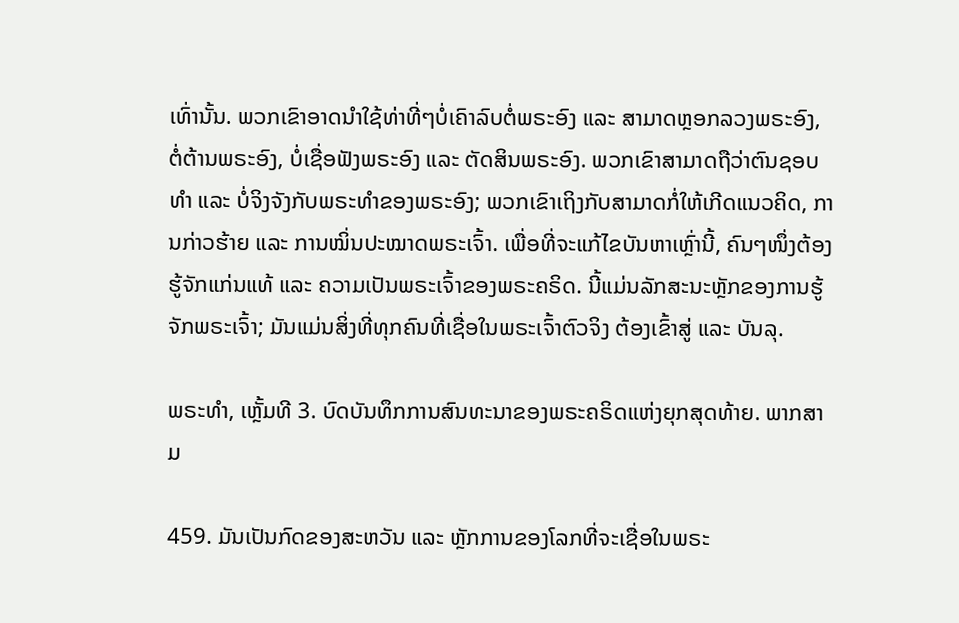ເທົ່ານັ້ນ. ພວກເຂົາອາດນໍາໃຊ້ທ່າທີ່ໆບໍ່ເຄົາລົບຕໍ່ພຣະອົງ ແລະ ສາມາດຫຼອກລວງພຣະອົງ, ຕໍ່ຕ້ານພຣະອົງ, ບໍ່ເຊື່ອຟັງພຣະອົງ ແລະ ຕັດສິນພຣະອົງ. ພວກເຂົາສາມາດຖືວ່າຕົນຊອບທຳ ແລະ ບໍ່ຈິງຈັງກັບພຣະທຳຂອງພຣະອົງ; ພວກເຂົາເຖິງກັບສາມາດກໍ່ໃຫ້ເກີດແນວຄິດ, ການກ່າວຮ້າຍ ແລະ ການໝິ່ນປະໝາດພຣະເຈົ້າ. ເພື່ອທີ່ຈະແກ້ໄຂບັນຫາເຫຼົ່ານີ້, ຄົນໆໜຶ່ງຕ້ອງຮູ້ຈັກແກ່ນແທ້ ແລະ ຄວາມເປັນພຣະເຈົ້າຂອງພຣະຄຣິດ. ນີ້ແມ່ນລັກສະນະຫຼັກຂອງການຮູ້ຈັກພຣະເຈົ້າ; ມັນແມ່ນສິ່ງທີ່ທຸກຄົນທີ່ເຊື່ອໃນພຣະເຈົ້າຕົວຈິງ ຕ້ອງເຂົ້າສູ່ ແລະ ບັນລຸ.

ພຣະທຳ, ເຫຼັ້ມທີ 3. ບົດບັນທຶກການສົນທະນາຂອງພຣະຄຣິດແຫ່ງຍຸກສຸດທ້າຍ. ພາກສາມ

459. ມັນເປັນກົດຂອງສະຫວັນ ແລະ ຫຼັກການຂອງໂລກທີ່ຈະເຊື່ອໃນພຣະ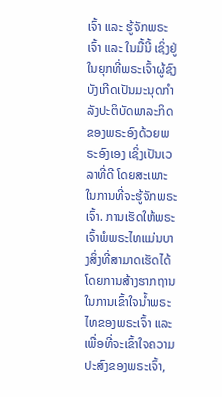ເຈົ້າ ແລະ ຮູ້ຈັກພຣະເຈົ້າ ແລະ ໃນມື້ນີ້ ເຊິ່ງຢູ່ໃນຍຸກທີ່ພຣະເຈົ້າຜູ້ຊົງບັງເກີດເປັນມະນຸດກຳລັງປະຕິບັດພາລະກິດຂອງພຣະອົງດ້ວຍພຣະອົງເອງ ເຊິ່ງເປັນເວລາທີ່ດີ ໂດຍສະເພາະໃນການທີ່ຈະຮູ້ຈັກພຣະເຈົ້າ. ການເຮັດໃຫ້ພຣະເຈົ້າພໍພຣະໄທແມ່ນບາງສິ່ງທີ່ສາມາດເຮັດໄດ້ ໂດຍການສ້າງຮາກຖານໃນການເຂົ້າໃຈນ້ຳພຣະໄທຂອງພຣະເຈົ້າ ແລະ ເພື່ອທີ່ຈະເຂົ້າໃຈຄວາມປະສົງຂອງພຣະເຈົ້າ,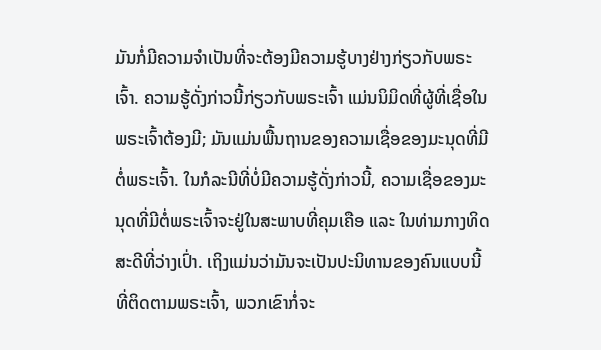ມັນກໍ່ມີຄວາມຈຳເປັນທີ່ຈະຕ້ອງມີຄວາມຮູ້ບາງຢ່າງກ່ຽວກັບພຣະເຈົ້າ. ຄວາມຮູ້ດັ່ງກ່າວນີ້ກ່ຽວກັບພຣະເຈົ້າ ແມ່ນນິມິດທີ່ຜູ້ທີ່ເຊື່ອໃນພຣະເຈົ້າຕ້ອງມີ; ມັນແມ່ນພື້ນຖານຂອງຄວາມເຊື່ອຂອງມະນຸດທີ່ມີຕໍ່ພຣະເຈົ້າ. ໃນກໍລະນີທີ່ບໍ່ມີຄວາມຮູ້ດັ່ງກ່າວນີ້, ຄວາມເຊື່ອຂອງມະນຸດທີ່ມີຕໍ່ພຣະເຈົ້າຈະຢູ່ໃນສະພາບທີ່ຄຸມເຄືອ ແລະ ໃນທ່າມກາງທິດສະດີທີ່ວ່າງເປົ່າ. ເຖິງແມ່ນວ່າມັນຈະເປັນປະນິທານຂອງຄົນແບບນີ້ທີ່ຕິດຕາມພຣະເຈົ້າ, ພວກເຂົາກໍ່ຈະ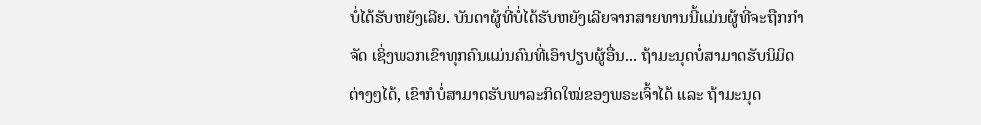ບໍ່ໄດ້ຮັບຫຍັງເລີຍ. ບັນດາຜູ້ທີ່ບໍ່ໄດ້ຮັບຫຍັງເລີຍຈາກສາຍທານນີ້ແມ່ນຜູ້ທີ່ຈະຖືກກໍາຈັດ ເຊິ່ງພວກເຂົາທຸກຄົນແມ່ນຄົນທີ່ເອົາປຽບຜູ້ອື່ນ... ຖ້າມະນຸດບໍ່ສາມາດຮັບນິມິດຕ່າງໆໄດ້, ເຂົາກໍບໍ່ສາມາດຮັບພາລະກິດໃໝ່ຂອງພຣະເຈົ້າໄດ້ ແລະ ຖ້າມະນຸດ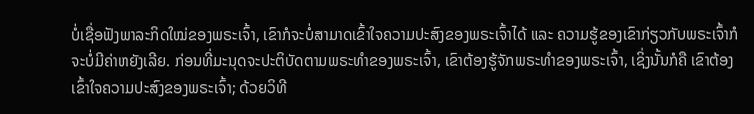ບໍ່ເຊື່ອຟັງພາລະກິດໃໝ່ຂອງພຣະເຈົ້າ, ເຂົາກໍຈະບໍ່ສາມາດເຂົ້າໃຈຄວາມປະສົງຂອງພຣະເຈົ້າໄດ້ ແລະ ຄວາມຮູ້ຂອງເຂົາກ່ຽວກັບພຣະເຈົ້າກໍຈະບໍ່ມີຄ່າຫຍັງເລີຍ. ກ່ອນທີ່ມະນຸດຈະປະຕິບັດຕາມພຣະທຳຂອງພຣະເຈົ້າ, ເຂົາຕ້ອງຮູ້ຈັກພຣະທຳຂອງພຣະເຈົ້າ, ເຊິ່ງນັ້ນກໍຄື ເຂົາຕ້ອງເຂົ້າໃຈຄວາມປະສົງຂອງພຣະເຈົ້າ; ດ້ວຍວິທີ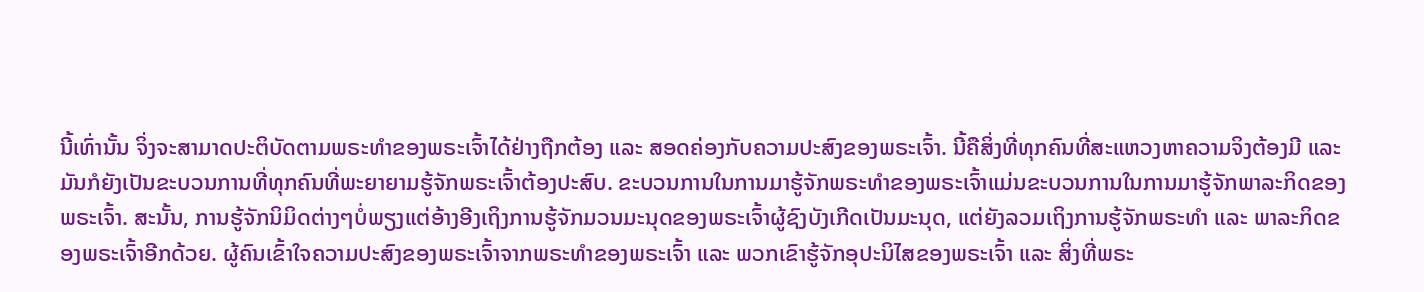ນີ້ເທົ່ານັ້ນ ຈິ່ງຈະສາມາດປະຕິບັດຕາມພຣະທຳຂອງພຣະເຈົ້າໄດ້ຢ່າງຖືກຕ້ອງ ແລະ ສອດຄ່ອງກັບຄວາມປະສົງຂອງພຣະເຈົ້າ. ນີ້ຄືສິ່ງທີ່ທຸກຄົນທີ່ສະແຫວງຫາຄວາມຈິງຕ້ອງມີ ແລະ ມັນກໍຍັງເປັນຂະບວນການທີ່ທຸກຄົນທີ່ພະຍາຍາມຮູ້ຈັກພຣະເຈົ້າຕ້ອງປະສົບ. ຂະບວນການໃນການມາຮູ້ຈັກພຣະທໍາຂອງພຣະເຈົ້າແມ່ນຂະບວນການໃນການມາຮູ້ຈັກພາລະກິດຂອງພຣະເຈົ້າ. ສະນັ້ນ, ການຮູ້ຈັກນິມິດຕ່າງໆບໍ່ພຽງແຕ່ອ້າງອີງເຖິງການຮູ້ຈັກມວນມະນຸດຂອງພຣະເຈົ້າຜູ້ຊົງບັງເກີດເປັນມະນຸດ, ແຕ່ຍັງລວມເຖິງການຮູ້ຈັກພຣະທໍາ ແລະ ພາລະກິດຂອງພຣະເຈົ້າອີກດ້ວຍ. ຜູ້ຄົນເຂົ້າໃຈຄວາມປະສົງຂອງພຣະເຈົ້າຈາກພຣະທໍາຂອງພຣະເຈົ້າ ແລະ ພວກເຂົາຮູ້ຈັກອຸປະນິໄສຂອງພຣະເຈົ້າ ແລະ ສິ່ງທີ່ພຣະ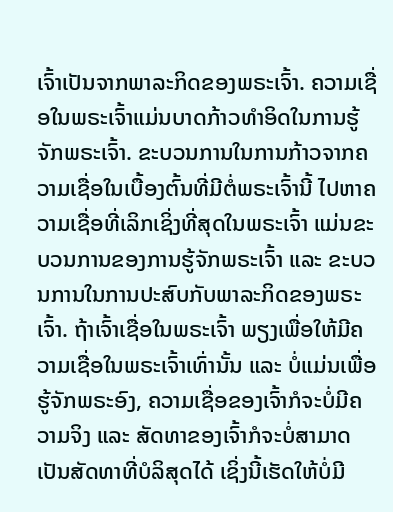ເຈົ້າເປັນຈາກພາລະກິດຂອງພຣະເຈົ້າ. ຄວາມເຊື່ອໃນພຣະເຈົ້າແມ່ນບາດກ້າວທໍາອິດໃນການຮູ້ຈັກພຣະເຈົ້າ. ຂະບວນການໃນການກ້າວຈາກຄວາມເຊື່ອໃນເບື້ອງຕົ້ນທີ່ມີຕໍ່ພຣະເຈົ້ານີ້ ໄປຫາຄວາມເຊື່ອທີ່ເລິກເຊິ່ງທີ່ສຸດໃນພຣະເຈົ້າ ແມ່ນຂະບວນການຂອງການຮູ້ຈັກພຣະເຈົ້າ ແລະ ຂະບວນການໃນການປະສົບກັບພາລະກິດຂອງພຣະເຈົ້າ. ຖ້າເຈົ້າເຊື່ອໃນພຣະເຈົ້າ ພຽງເພື່ອໃຫ້ມີຄວາມເຊື່ອໃນພຣະເຈົ້າເທົ່ານັ້ນ ແລະ ບໍ່ແມ່ນເພື່ອຮູ້ຈັກພຣະອົງ, ຄວາມເຊື່ອຂອງເຈົ້າກໍຈະບໍ່ມີຄວາມຈິງ ແລະ ສັດທາຂອງເຈົ້າກໍຈະບໍ່ສາມາດເປັນສັດທາທີ່ບໍລິສຸດໄດ້ ເຊິ່ງນີ້ເຮັດໃຫ້ບໍ່ມີ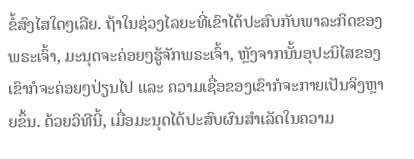ຂໍ້ສົງໄສໃດໆເລີຍ. ຖ້າໃນຊ່ວງໄລຍະທີ່ເຂົາໄດ້ປະສົບກັບພາລະກິດຂອງພຣະເຈົ້າ, ມະນຸດຈະຄ່ອຍໆຮູ້ຈັກພຣະເຈົ້າ, ຫຼັງຈາກນັ້ນອຸປະນິໄສຂອງເຂົາກໍຈະຄ່ອຍໆປ່ຽນໄປ ແລະ ຄວາມເຊື່ອຂອງເຂົາກໍຈະກາຍເປັນຈິງຫຼາຍຂຶ້ນ. ດ້ວຍວິທີນີ້, ເມື່ອມະນຸດໄດ້ປະສົບຜົນສຳເລັດໃນຄວາມ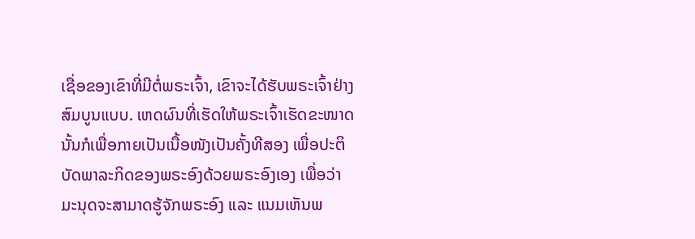ເຊື່ອຂອງເຂົາທີ່ມີຕໍ່ພຣະເຈົ້າ, ເຂົາຈະໄດ້ຮັບພຣະເຈົ້າຢ່າງສົມບູນແບບ. ເຫດຜົນທີ່ເຮັດໃຫ້ພຣະເຈົ້າເຮັດຂະໜາດນັ້ນກໍເພື່ອກາຍເປັນເນື້ອໜັງເປັນຄັ້ງທີສອງ ເພື່ອປະຕິບັດພາລະກິດຂອງພຣະອົງດ້ວຍພຣະອົງເອງ ເພື່ອວ່າ ມະນຸດຈະສາມາດຮູ້ຈັກພຣະອົງ ແລະ ແນມເຫັນພ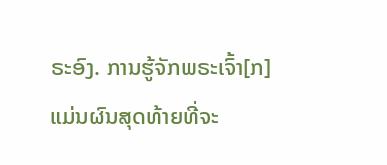ຣະອົງ. ການຮູ້ຈັກພຣະເຈົ້າ[ກ] ແມ່ນຜົນສຸດທ້າຍທີ່ຈະ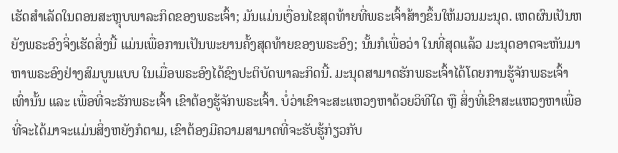ເຮັດສຳເລັດໃນຕອນສະຫຼຸບພາລະກິດຂອງພຣະເຈົ້າ; ມັນແມ່ນເງື່ອນໄຂສຸດທ້າຍທີ່ພຣະເຈົ້າສ້າງຂຶ້ນໃຫ້ມວນມະນຸດ. ເຫດຜົນເປັນຫຍັງພຣະອົງຈິ່ງເຮັດສິ່ງນີ້ ແມ່ນເພື່ອການເປັນພະຍານຄັ້ງສຸດທ້າຍຂອງພຣະອົງ; ນັ້ນກໍເພື່ອວ່າ ໃນທີ່ສຸດແລ້ວ ມະນຸດອາດຈະຫັນມາຫາພຣະອົງຢ່າງສົມບູນແບບ ໃນເມື່ອພຣະອົງໄດ້ຊົງປະຕິບັດພາລະກິດນີ້. ມະນຸດສາມາດຮັກພຣະເຈົ້າໄດ້ໂດຍການຮູ້ຈັກພຣະເຈົ້າເທົ່ານັ້ນ ແລະ ເພື່ອທີ່ຈະຮັກພຣະເຈົ້າ ເຂົາຕ້ອງຮູ້ຈັກພຣະເຈົ້າ. ບໍ່ວ່າເຂົາຈະສະແຫວງຫາດ້ວຍວິທີໃດ ຫຼື ສິ່ງທີ່ເຂົາສະແຫວງຫາເພື່ອທີ່ຈະໄດ້ມາຈະແມ່ນສິ່ງຫຍັງກໍຕາມ, ເຂົາຕ້ອງມີຄວາມສາມາດທີ່ຈະຮັບຮູ້ກ່ຽວກັບ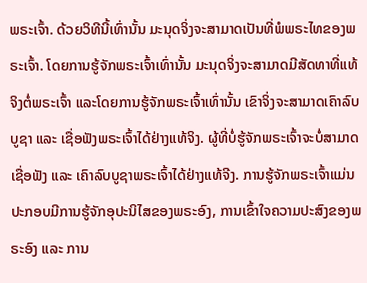ພຣະເຈົ້າ. ດ້ວຍວິທີນີ້ເທົ່ານັ້ນ ມະນຸດຈິ່ງຈະສາມາດເປັນທີ່ພໍພຣະໄທຂອງພຣະເຈົ້າ. ໂດຍການຮູ້ຈັກພຣະເຈົ້າເທົ່ານັ້ນ ມະນຸດຈິ່ງຈະສາມາດມີສັດທາທີ່ແທ້ຈິງຕໍ່ພຣະເຈົ້າ ແລະໂດຍການຮູ້ຈັກພຣະເຈົ້າເທົ່ານັ້ນ ເຂົາຈິ່ງຈະສາມາດເຄົາລົບບູຊາ ແລະ ເຊື່ອຟັງພຣະເຈົ້າໄດ້ຢ່າງແທ້ຈິງ. ຜູ້ທີ່ບໍ່ຮູ້ຈັກພຣະເຈົ້າຈະບໍ່ສາມາດເຊື່ອຟັງ ແລະ ເຄົາລົບບູຊາພຣະເຈົ້າໄດ້ຢ່າງແທ້ຈີງ. ການຮູ້ຈັກພຣະເຈົ້າແມ່ນປະກອບມີການຮູ້ຈັກອຸປະນິໄສຂອງພຣະອົງ, ການເຂົ້າໃຈຄວາມປະສົງຂອງພຣະອົງ ແລະ ການ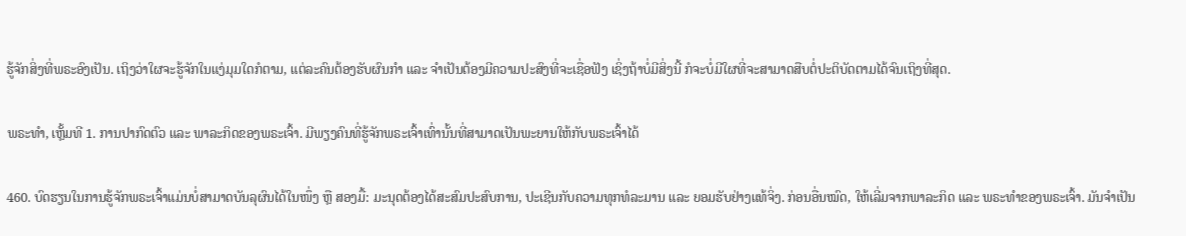ຮູ້ຈັກສິ່ງທີ່ພຣະອົງເປັນ. ເຖິງວ່າໃຜຈະຮູ້ຈັກໃນແງ່ມຸມໃດກໍຕາມ, ແຕ່ລະຄົນຕ້ອງຮັບຜົນກໍາ ແລະ ຈໍາເປັນຕ້ອງມີຄວາມປະສົງທີ່ຈະເຊື່ອຟັງ ເຊິ່ງຖ້າບໍ່ມີສິ່ງນີ້ ກໍຈະບໍ່ມີໃຜທີ່ຈະສາມາດສືບຕໍ່ປະຕິບັດຕາມໄດ້ຈົນເຖິງທີ່ສຸດ.

ພຣະທຳ, ເຫຼັ້ມທີ 1. ການປາກົດຕົວ ແລະ ພາລະກິດຂອງພຣະເຈົ້າ. ມີພຽງຄົນທີ່ຮູ້ຈັກພຣະເຈົ້າເທົ່ານັ້ນທີ່ສາມາດເປັນພະຍານໃຫ້ກັບພຣະເຈົ້າໄດ້

460. ບົດຮຽນໃນການຮູ້ຈັກພຣະເຈົ້າແມ່ນບໍ່ສາມາດບັນລຸຜົນໄດ້ໃນໜຶ່ງ ຫຼື ສອງມື້: ມະນຸດຕ້ອງໄດ້ສະສົມປະສົບການ, ປະເຊີນກັບຄວາມທຸກທໍລະມານ ແລະ ຍອມຮັບຢ່າງແທ້ຈິ່ງ. ກ່ອນອື່ນໝົດ, ໃຫ້ເລີ່ມຈາກພາລະກິດ ແລະ ພຣະທໍາຂອງພຣະເຈົ້າ. ມັນຈໍາເປັນ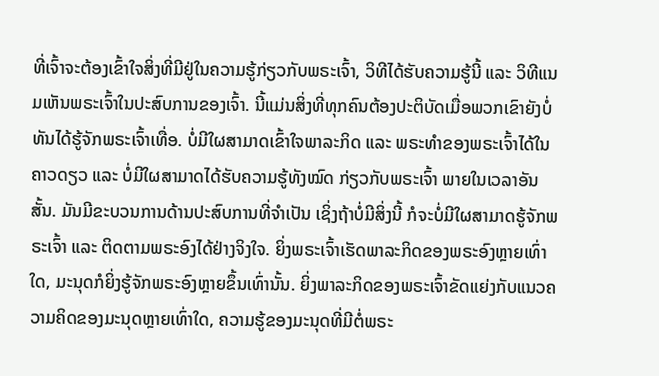ທີ່ເຈົ້າຈະຕ້ອງເຂົ້າໃຈສິ່ງທີ່ມີຢູ່ໃນຄວາມຮູ້ກ່ຽວກັບພຣະເຈົ້າ, ວິທີໄດ້ຮັບຄວາມຮູ້ນີ້ ແລະ ວິທີແນມເຫັນພຣະເຈົ້າໃນປະສົບການຂອງເຈົ້າ. ນີ້ແມ່ນສິ່ງທີ່ທຸກຄົນຕ້ອງປະຕິບັດເມື່ອພວກເຂົາຍັງບໍ່ທັນໄດ້ຮູ້ຈັກພຣະເຈົ້າເທື່ອ. ບໍ່ມີໃຜສາມາດເຂົ້າໃຈພາລະກິດ ແລະ ພຣະທໍາຂອງພຣະເຈົ້າໄດ້ໃນຄາວດຽວ ແລະ ບໍ່ມີໃຜສາມາດໄດ້ຮັບຄວາມຮູ້ທັງໝົດ ກ່ຽວກັບພຣະເຈົ້າ ພາຍໃນເວລາອັນສັ້ນ. ມັນມີຂະບວນການດ້ານປະສົບການທີ່ຈຳເປັນ ເຊິ່ງຖ້າບໍ່ມີສິ່ງນີ້ ກໍຈະບໍ່ມີໃຜສາມາດຮູ້ຈັກພຣະເຈົ້າ ແລະ ຕິດຕາມພຣະອົງໄດ້ຢ່າງຈິງໃຈ. ຍິ່ງພຣະເຈົ້າເຮັດພາລະກິດຂອງພຣະອົງຫຼາຍເທົ່າໃດ, ມະນຸດກໍຍິ່ງຮູ້ຈັກພຣະອົງຫຼາຍຂຶ້ນເທົ່ານັ້ນ. ຍິ່ງພາລະກິດຂອງພຣະເຈົ້າຂັດແຍ່ງກັບແນວຄວາມຄິດຂອງມະນຸດຫຼາຍເທົ່າໃດ, ຄວາມຮູ້ຂອງມະນຸດທີ່ມີຕໍ່ພຣະ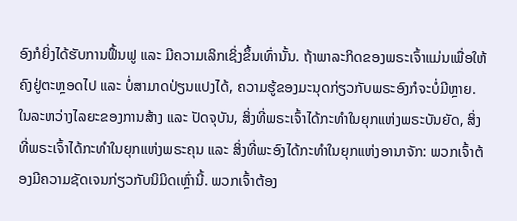ອົງກໍຍິ່ງໄດ້ຮັບການຟຶ້ນຟູ ແລະ ມີຄວາມເລິກເຊິ່ງຂຶ້ນເທົ່ານັ້ນ. ຖ້າພາລະກິດຂອງພຣະເຈົ້າແມ່ນເພື່ອໃຫ້ຄົງຢູ່ຕະຫຼອດໄປ ແລະ ບໍ່ສາມາດປ່ຽນແປງໄດ້, ຄວາມຮູ້ຂອງມະນຸດກ່ຽວກັບພຣະອົງກໍຈະບໍ່ມີຫຼາຍ. ໃນລະຫວ່າງໄລຍະຂອງການສ້າງ ແລະ ປັດຈຸບັນ, ສິ່ງທີ່ພຣະເຈົ້າໄດ້ກະທຳໃນຍຸກແຫ່ງພຣະບັນຍັດ, ສິ່ງທີ່ພຣະເຈົ້າໄດ້ກະທຳໃນຍຸກແຫ່ງພຣະຄຸນ ແລະ ສິ່ງທີ່ພະອົງໄດ້ກະທຳໃນຍຸກແຫ່ງອານາຈັກ: ພວກເຈົ້າຕ້ອງມີຄວາມຊັດເຈນກ່ຽວກັບນິມິດເຫຼົ່ານີ້. ພວກເຈົ້າຕ້ອງ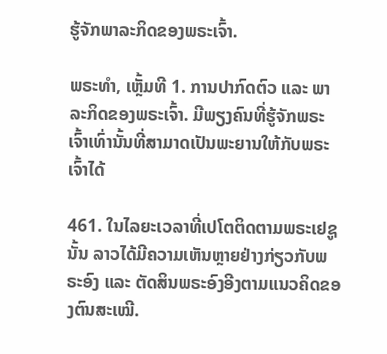ຮູ້ຈັກພາລະກິດຂອງພຣະເຈົ້າ.

ພຣະທຳ, ເຫຼັ້ມທີ 1. ການປາກົດຕົວ ແລະ ພາລະກິດຂອງພຣະເຈົ້າ. ມີພຽງຄົນທີ່ຮູ້ຈັກພຣະເຈົ້າເທົ່ານັ້ນທີ່ສາມາດເປັນພະຍານໃຫ້ກັບພຣະເຈົ້າໄດ້

461. ໃນໄລຍະເວລາທີ່ເປໂຕຕິດຕາມພຣະເຢຊູນັ້ນ ລາວໄດ້ມີຄວາມເຫັນຫຼາຍຢ່າງກ່ຽວກັບພຣະອົງ ແລະ ຕັດສິນພຣະອົງອີງຕາມແນວຄິດຂອງຕົນສະເໝີ.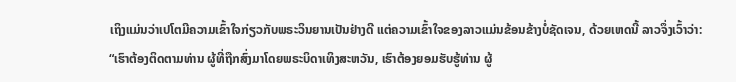ເຖິງແມ່ນວ່າເປໂຕມີຄວາມເຂົ້າໃຈກ່ຽວກັບພຣະວິນຍານເປັນຢ່າງດີ ແຕ່ຄວາມເຂົ້າໃຈຂອງລາວແມ່ນຂ້ອນຂ້າງບໍ່ຊັດເຈນ, ດ້ວຍເຫດນີ້ ລາວຈຶ່ງເວົ້າວ່າ: “ເຮົາຕ້ອງຕິດຕາມທ່ານ ຜູ້ທີ່ຖືກສົ່ງມາໂດຍພຣະບິດາເທິງສະຫວັນ, ເຮົາຕ້ອງຍອມຮັບຮູ້ທ່ານ ຜູ້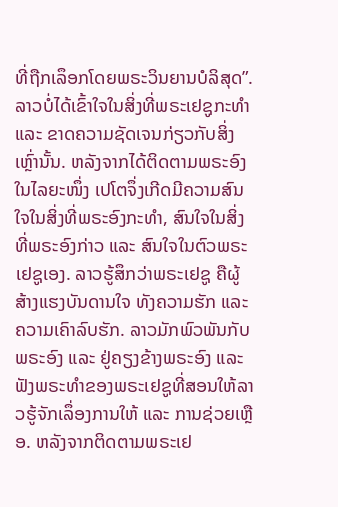ທີ່ຖືກເລຶອກໂດຍພຣະວິນຍານບໍລິສຸດ”. ລາວບໍ່ໄດ້ເຂົ້າໃຈໃນສິ່ງທີ່ພຣະເຢຊູກະທໍາ ແລະ ຂາດຄວາມຊັດເຈນກ່ຽວກັບສິ່ງເຫຼົ່ານັ້ນ. ຫລັງຈາກໄດ້ຕິດຕາມພຣະອົງໃນໄລຍະໜຶ່ງ ເປໂຕຈຶ່ງເກີດມີຄວາມສົນໃຈໃນສິ່ງທີ່ພຣະອົງກະທໍາ, ສົນໃຈໃນສິ່ງທີ່ພຣະອົງກ່າວ ແລະ ສົນໃຈໃນຕົວພຣະເຢຊູເອງ. ລາວຮູ້ສຶກວ່າພຣະເຢຊູ ຄືຜູ້ສ້າງແຮງບັນດານໃຈ ທັງຄວາມຮັກ ແລະ ຄວາມເຄົາລົບຮັກ. ລາວມັກພົວພັນກັບພຣະອົງ ແລະ ຢູ່ຄຽງຂ້າງພຣະອົງ ແລະ ຟັງພຣະທໍາຂອງພຣະເຢຊູທີ່ສອນໃຫ້ລາວຮູ້ຈັກເລຶ່ອງການໃຫ້ ແລະ ການຊ່ວຍເຫຼືອ. ຫລັງຈາກຕິດຕາມພຣະເຢ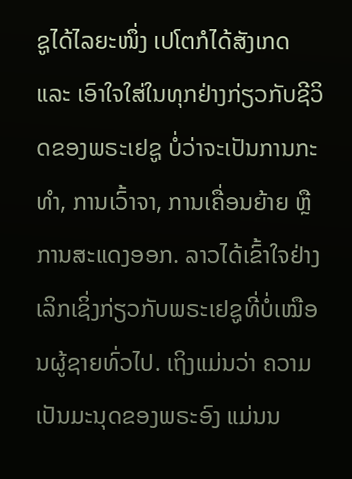ຊູໄດ້ໄລຍະໜຶ່ງ ເປໂຕກໍໄດ້ສັງເກດ ແລະ ເອົາໃຈໃສ່ໃນທຸກຢ່າງກ່ຽວກັບຊີວິດຂອງພຣະເຢຊູ ບໍ່ວ່າຈະເປັນການກະທໍາ, ການເວົ້າຈາ, ການເຄື່ອນຍ້າຍ ຫຼື ການສະແດງອອກ. ລາວໄດ້ເຂົ້າໃຈຢ່າງເລິກເຊິ່ງກ່ຽວກັບພຣະເຢຊູທີ່ບໍ່ເໝືອນຜູ້ຊາຍທົ່ວໄປ. ເຖິງແມ່ນວ່າ ຄວາມເປັນມະນຸດຂອງພຣະອົງ ແມ່ນນ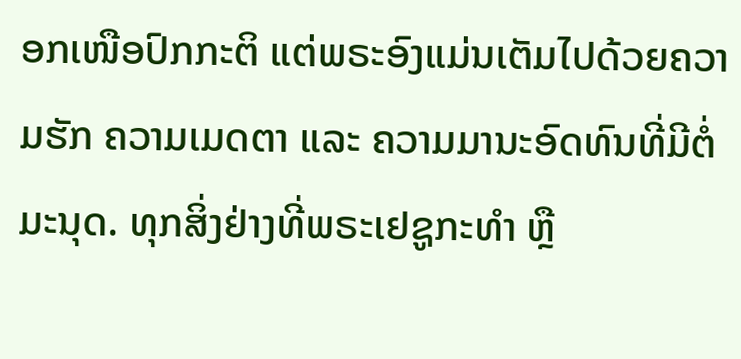ອກເໜືອປົກກະຕິ ແຕ່ພຣະອົງແມ່ນເຕັມໄປດ້ວຍຄວາມຮັກ ຄວາມເມດຕາ ແລະ ຄວາມມານະອົດທົນທີ່ມີຕໍ່ມະນຸດ. ທຸກສິ່ງຢ່າງທີ່ພຣະເຢຊູກະທໍາ ຫຼື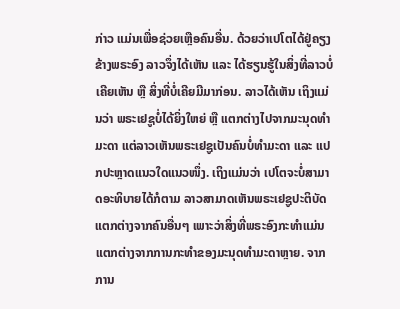ກ່າວ ແມ່ນເພື່ອຊ່ວຍເຫຼືອຄົນອື່ນ. ດ້ວຍວ່າເປໂຕໄດ້ຢູ່ຄຽງຂ້າງພຣະອົງ ລາວຈຶ່ງໄດ້ເຫັນ ແລະ ໄດ້ຮຽນຮູ້ໃນສິ່ງທີ່ລາວບໍ່ເຄີຍເຫັນ ຫຼື ສິ່ງທີ່ບໍ່ເຄີຍມີມາກ່ອນ. ລາວໄດ້ເຫັນ ເຖິງແມ່ນວ່າ ພຣະເຢຊູບໍ່ໄດ້ຍິ່ງໃຫຍ່ ຫຼື ແຕກຕ່າງໄປຈາກມະນຸດທໍາມະດາ ແຕ່ລາວເຫັນພຣະເຢຊູເປັນຄົນບໍ່ທໍາມະດາ ແລະ ແປກປະຫຼາດແນວໃດແນວໜຶ່ງ. ເຖິງແມ່ນວ່າ ເປໂຕຈະບໍ່ສາມາດອະທິບາຍໄດ້ກໍຕາມ ລາວສາມາດເຫັນພຣະເຢຊູປະຕິບັດແຕກຕ່າງຈາກຄົນອື່ນໆ ເພາະວ່າສິ່ງທີ່ພຣະອົງກະທໍາແມ່ນແຕກຕ່າງຈາກການກະທໍາຂອງມະນຸດທໍາມະດາຫຼາຍ. ຈາກການ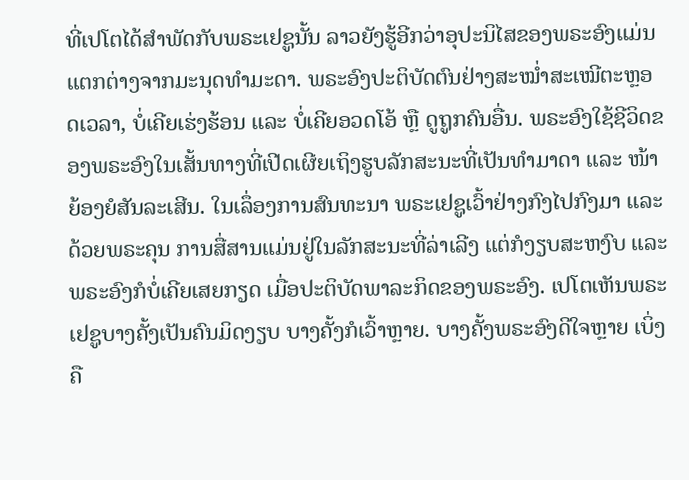ທີ່ເປໂຕໄດ້ສໍາພັດກັບພຣະເຢຊູນັ້ນ ລາວຍັງຮູ້ອີກວ່າອຸປະນິໄສຂອງພຣະອົງແມ່ນແຕກຕ່າງຈາກມະນຸດທໍາມະດາ. ພຣະອົງປະຕິບັດຕົນຢ່າງສະໝໍ່າສະເໝີຕະຫຼອດເວລາ, ບໍ່ເຄີຍເຮ່ງຮ້ອນ ແລະ ບໍ່ເຄີຍອວດໂອ້ ຫຼື ດູຖູກຄົນອື່ນ. ພຣະອົງໃຊ້ຊີວິດຂອງພຣະອົງໃນເສັ້ນທາງທີ່ເປີດເຜີຍເຖິງຮູບລັກສະນະທີ່ເປັນທໍາມາດາ ແລະ ໜ້າຍ້ອງຍໍສັນລະເສີນ. ໃນເລຶ່ອງການສົນທະນາ ພຣະເຢຊູເວົ້າຢ່າງກົງໄປກົງມາ ແລະ ດ້ວຍພຣະຄຸນ ການສື່ສານແມ່ນຢູ່ໃນລັກສະນະທີ່ລ່າເລີງ ແຕ່ກໍງຽບສະຫງົບ ແລະ ພຣະອົງກໍບໍ່ເຄີຍເສຍກຽດ ເມື່ອປະຕິບັດພາລະກິດຂອງພຣະອົງ. ເປໂຕເຫັນພຣະເຢຊູບາງຄັ້ງເປັນຄົນມິດງຽບ ບາງຄັ້ງກໍເວົ້າຫຼາຍ. ບາງຄັ້ງພຣະອົງດີໃຈຫຼາຍ ເບິ່ງຄື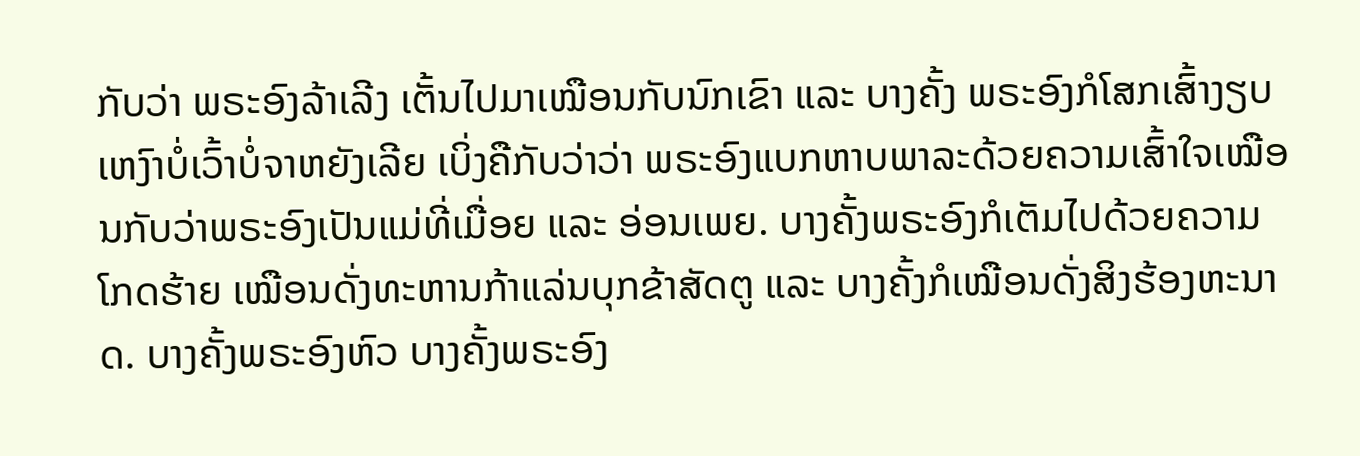ກັບວ່າ ພຣະອົງລ້າເລີງ ເຕັ້ນໄປມາເໝືອນກັບນົກເຂົາ ແລະ ບາງຄັ້ງ ພຣະອົງກໍໂສກເສົ້າງຽບເຫງົາບໍ່ເວົ້າບໍ່ຈາຫຍັງເລີຍ ເບິ່ງຄືກັບວ່າວ່າ ພຣະອົງແບກຫາບພາລະດ້ວຍຄວາມເສົ້າໃຈເໝືອນກັບວ່າພຣະອົງເປັນແມ່ທີ່ເມື່ອຍ ແລະ ອ່ອນເພຍ. ບາງຄັ້ງພຣະອົງກໍເຕັມໄປດ້ວຍຄວາມໂກດຮ້າຍ ເໝືອນດັ່ງທະຫານກ້າແລ່ນບຸກຂ້າສັດຕູ ແລະ ບາງຄັ້ງກໍເໝືອນດັ່ງສິງຮ້ອງຫະນາດ. ບາງຄັ້ງພຣະອົງຫົວ ບາງຄັ້ງພຣະອົງ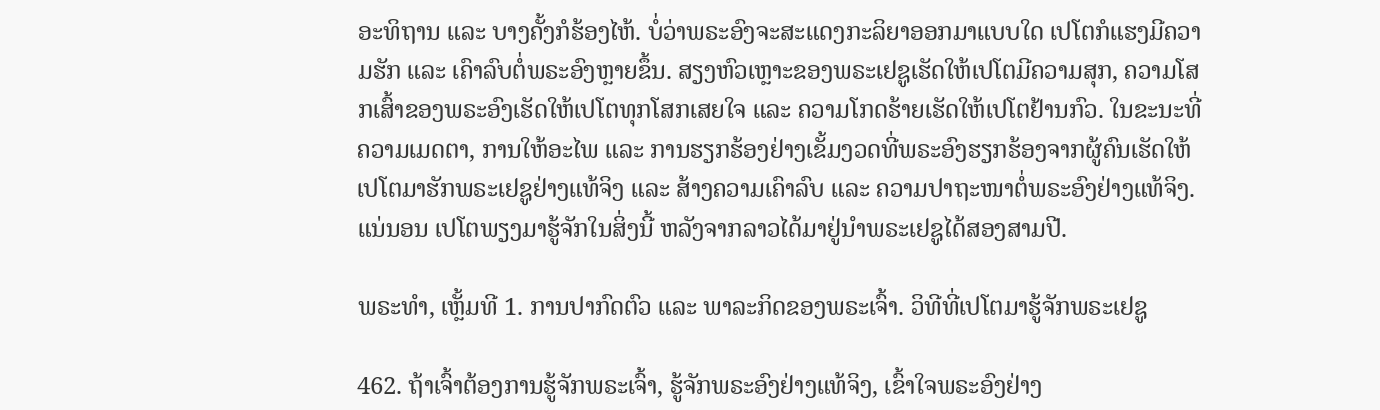ອະທິຖານ ແລະ ບາງຄັ້ງກໍຮ້ອງໄຫ້. ບໍ່ວ່າພຣະອົງຈະສະແດງກະລິຍາອອກມາແບບໃດ ເປໂຕກໍແຮງມີຄວາມຮັກ ແລະ ເຄົາລົບຕໍ່ພຣະອົງຫຼາຍຂຶ້ນ. ສຽງຫົວເຫຼາະຂອງພຣະເຢຊູເຮັດໃຫ້ເປໂຕມີຄວາມສຸກ, ຄວາມໂສກເສົ້າຂອງພຣະອົງເຮັດໃຫ້ເປໂຕທຸກໂສກເສຍໃຈ ແລະ ຄວາມໂກດຮ້າຍເຮັດໃຫ້ເປໂຕຢ້ານກົວ. ໃນຂະນະທີ່ຄວາມເມດຕາ, ການໃຫ້ອະໄພ ແລະ ການຮຽກຮ້ອງຢ່າງເຂັ້ມງວດທີ່ພຣະອົງຮຽກຮ້ອງຈາກຜູ້ຄົນເຮັດໃຫ້ເປໂຕມາຮັກພຣະເຢຊູຢ່າງແທ້ຈິງ ແລະ ສ້າງຄວາມເຄົາລົບ ແລະ ຄວາມປາຖະໜາຕໍ່ພຣະອົງຢ່າງແທ້ຈິງ. ແນ່ນອນ ເປໂຕພຽງມາຮູ້ຈັກໃນສິ່ງນີ້ ຫລັງຈາກລາວໄດ້ມາຢູ່ນໍາພຣະເຢຊູໄດ້ສອງສາມປີ.

ພຣະທຳ, ເຫຼັ້ມທີ 1. ການປາກົດຕົວ ແລະ ພາລະກິດຂອງພຣະເຈົ້າ. ວິທີທີ່ເປໂຕມາຮູ້ຈັກພຣະເຢຊູ

462. ຖ້າເຈົ້າຕ້ອງການຮູ້ຈັກພຣະເຈົ້າ, ຮູ້ຈັກພຣະອົງຢ່າງແທ້ຈິງ, ເຂົ້າໃຈພຣະອົງຢ່າງ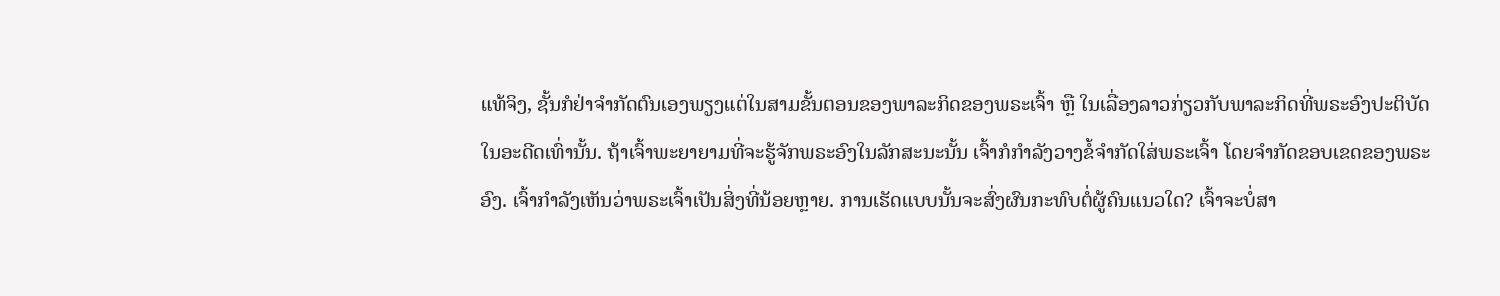ແທ້ຈິງ, ຊັ້ນກໍຢ່າຈຳກັດຕົນເອງພຽງແຕ່ໃນສາມຂັ້ນຕອນຂອງພາລະກິດຂອງພຣະເຈົ້າ ຫຼື ໃນເລື່ອງລາວກ່ຽວກັບພາລະກິດທີ່ພຣະອົງປະຕິບັດໃນອະດີດເທົ່ານັ້ນ. ຖ້າເຈົ້າພະຍາຍາມທີ່ຈະຮູ້ຈັກພຣະອົງໃນລັກສະນະນັ້ນ ເຈົ້າກໍກຳລັງວາງຂໍ້ຈຳກັດໃສ່ພຣະເຈົ້າ ໂດຍຈໍາກັດຂອບເຂດຂອງພຣະອົງ. ເຈົ້າກຳລັງເຫັນວ່າພຣະເຈົ້າເປັນສິ່ງທີ່ນ້ອຍຫຼາຍ. ການເຮັດແບບນັ້ນຈະສົ່ງຜົນກະທົບຕໍ່ຜູ້ຄົນແນວໃດ? ເຈົ້າຈະບໍ່ສາ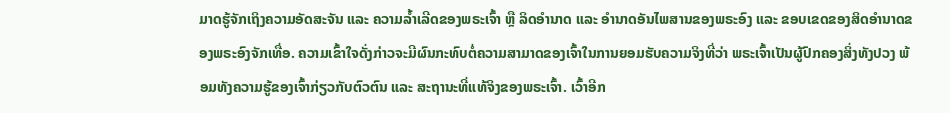ມາດຮູ້ຈັກເຖິງຄວາມອັດສະຈັນ ແລະ ຄວາມລໍ້າເລີດຂອງພຣະເຈົ້າ ຫຼື ລິດອຳນາດ ແລະ ອຳນາດອັນໄພສານຂອງພຣະອົງ ແລະ ຂອບເຂດຂອງສິດອຳນາດຂອງພຣະອົງຈັກເທື່ອ. ຄວາມເຂົ້າໃຈດັ່ງກ່າວຈະມີຜົນກະທົບຕໍ່ຄວາມສາມາດຂອງເຈົ້າໃນການຍອມຮັບຄວາມຈິງທີ່ວ່າ ພຣະເຈົ້າເປັນຜູ້ປົກຄອງສິ່ງທັງປວງ ພ້ອມທັງຄວາມຮູ້ຂອງເຈົ້າກ່ຽວກັບຕົວຕົນ ແລະ ສະຖານະທີ່ແທ້ຈິງຂອງພຣະເຈົ້າ. ເວົ້າອີກ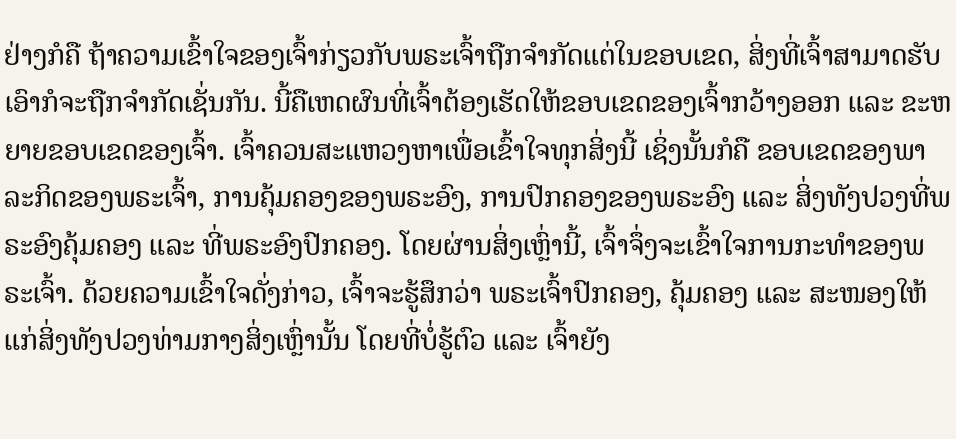ຢ່າງກໍຄື ຖ້າຄວາມເຂົ້າໃຈຂອງເຈົ້າກ່ຽວກັບພຣະເຈົ້າຖືກຈຳກັດແຕ່ໃນຂອບເຂດ, ສິ່ງທີ່ເຈົ້າສາມາດຮັບເອົາກໍຈະຖືກຈຳກັດເຊັ່ນກັນ. ນີ້ຄືເຫດຜົນທີ່ເຈົ້າຕ້ອງເຮັດໃຫ້ຂອບເຂດຂອງເຈົ້າກວ້າງອອກ ແລະ ຂະຫຍາຍຂອບເຂດຂອງເຈົ້າ. ເຈົ້າຄວນສະແຫວງຫາເພື່ອເຂົ້າໃຈທຸກສິ່ງນີ້ ເຊິ່ງນັ້ນກໍຄື ຂອບເຂດຂອງພາລະກິດຂອງພຣະເຈົ້າ, ການຄຸ້ມຄອງຂອງພຣະອົງ, ການປົກຄອງຂອງພຣະອົງ ແລະ ສິ່ງທັງປວງທີ່ພຣະອົງຄຸ້ມຄອງ ແລະ ທີ່ພຣະອົງປົກຄອງ. ໂດຍຜ່ານສິ່ງເຫຼົ່ານີ້, ເຈົ້າຈຶ່ງຈະເຂົ້າໃຈການກະທຳຂອງພຣະເຈົ້າ. ດ້ວຍຄວາມເຂົ້າໃຈດັ່ງກ່າວ, ເຈົ້າຈະຮູ້ສຶກວ່າ ພຣະເຈົ້າປົກຄອງ, ຄຸ້ມຄອງ ແລະ ສະໜອງໃຫ້ແກ່ສິ່ງທັງປວງທ່າມກາງສິ່ງເຫຼົ່ານັ້ນ ໂດຍທີ່ບໍ່ຮູ້ຕົວ ແລະ ເຈົ້າຍັງ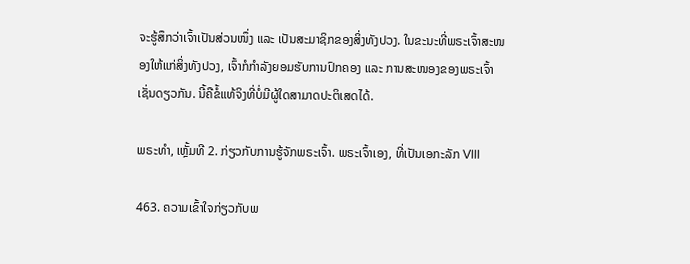ຈະຮູ້ສຶກວ່າເຈົ້າເປັນສ່ວນໜຶ່ງ ແລະ ເປັນສະມາຊິກຂອງສິ່ງທັງປວງ. ໃນຂະນະທີ່ພຣະເຈົ້າສະໜອງໃຫ້ແກ່ສິ່ງທັງປວງ, ເຈົ້າກໍກຳລັງຍອມຮັບການປົກຄອງ ແລະ ການສະໜອງຂອງພຣະເຈົ້າເຊັ່ນດຽວກັນ. ນີ້ຄືຂໍ້ແທ້ຈິງທີ່ບໍ່ມີຜູ້ໃດສາມາດປະຕິເສດໄດ້.

ພຣະທຳ, ເຫຼັ້ມທີ 2. ກ່ຽວກັບການຮູ້ຈັກພຣະເຈົ້າ. ພຣະເຈົ້າເອງ, ທີ່ເປັນເອກະລັກ VIII

463. ຄວາມເຂົ້າໃຈກ່ຽວກັບພ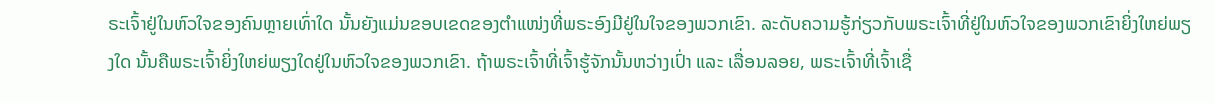ຣະເຈົ້າຢູ່ໃນຫົວໃຈຂອງຄົນຫຼາຍເທົ່າໃດ ນັ້ນຍັງແມ່ນຂອບເຂດຂອງຕຳແໜ່ງທີ່ພຣະອົງມີຢູ່ໃນໃຈຂອງພວກເຂົາ. ລະດັບຄວາມຮູ້ກ່ຽວກັບພຣະເຈົ້າທີ່ຢູ່ໃນຫົວໃຈຂອງພວກເຂົາຍິ່ງໃຫຍ່ພຽງໃດ ນັ້ນຄືພຣະເຈົ້າຍິ່ງໃຫຍ່ພຽງໃດຢູ່ໃນຫົວໃຈຂອງພວກເຂົາ. ຖ້າພຣະເຈົ້າທີ່ເຈົ້າຮູ້ຈັກນັ້ນຫວ່າງເປົ່າ ແລະ ເລື່ອນລອຍ, ພຣະເຈົ້າທີ່ເຈົ້າເຊື່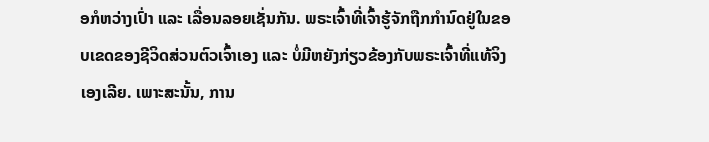ອກໍຫວ່າງເປົ່າ ແລະ ເລື່ອນລອຍເຊັ່ນກັນ. ພຣະເຈົ້າທີ່ເຈົ້າຮູ້ຈັກຖືກກຳນົດຢູ່ໃນຂອບເຂດຂອງຊີວິດສ່ວນຕົວເຈົ້າເອງ ແລະ ບໍ່ມີຫຍັງກ່ຽວຂ້ອງກັບພຣະເຈົ້າທີ່ແທ້ຈິງເອງເລີຍ. ເພາະສະນັ້ນ, ການ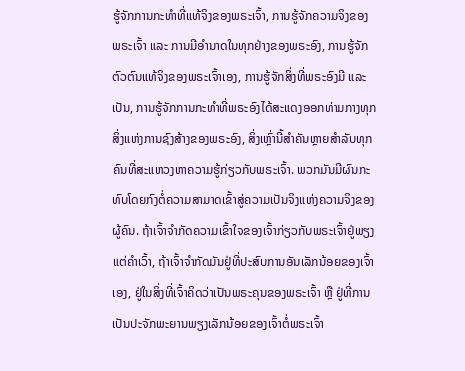ຮູ້ຈັກການກະທຳທີ່ແທ້ຈິງຂອງພຣະເຈົ້າ, ການຮູ້ຈັກຄວາມຈິງຂອງພຣະເຈົ້າ ແລະ ການມີອຳນາດໃນທຸກຢ່າງຂອງພຣະອົງ, ການຮູ້ຈັກຕົວຕົນແທ້ຈິງຂອງພຣະເຈົ້າເອງ, ການຮູ້ຈັກສິ່ງທີ່ພຣະອົງມີ ແລະ ເປັນ, ການຮູ້ຈັກການກະທໍາທີ່ພຣະອົງໄດ້ສະແດງອອກທ່າມກາງທຸກສິ່ງແຫ່ງການຊົງສ້າງຂອງພຣະອົງ, ສິ່ງເຫຼົ່ານີ້ສຳຄັນຫຼາຍສໍາລັບທຸກຄົນທີ່ສະແຫວງຫາຄວາມຮູ້ກ່ຽວກັບພຣະເຈົ້າ. ພວກມັນມີຜົນກະທົບໂດຍກົງຕໍ່ຄວາມສາມາດເຂົ້າສູ່ຄວາມເປັນຈິງແຫ່ງຄວາມຈິງຂອງຜູ້ຄົນ. ຖ້າເຈົ້າຈຳກັດຄວາມເຂົ້າໃຈຂອງເຈົ້າກ່ຽວກັບພຣະເຈົ້າຢູ່ພຽງແຕ່ຄຳເວົ້າ, ຖ້າເຈົ້າຈຳກັດມັນຢູ່ທີ່ປະສົບການອັນເລັກນ້ອຍຂອງເຈົ້າເອງ, ຢູ່ໃນສິ່ງທີ່ເຈົ້າຄິດວ່າເປັນພຣະຄຸນຂອງພຣະເຈົ້າ ຫຼື ຢູ່ທີ່ການເປັນປະຈັກພະຍານພຽງເລັກນ້ອຍຂອງເຈົ້າຕໍ່ພຣະເຈົ້າ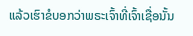ແລ້ວເຮົາຂໍບອກວ່າພຣະເຈົ້າທີ່ເຈົ້າເຊື່ອນັ້ນ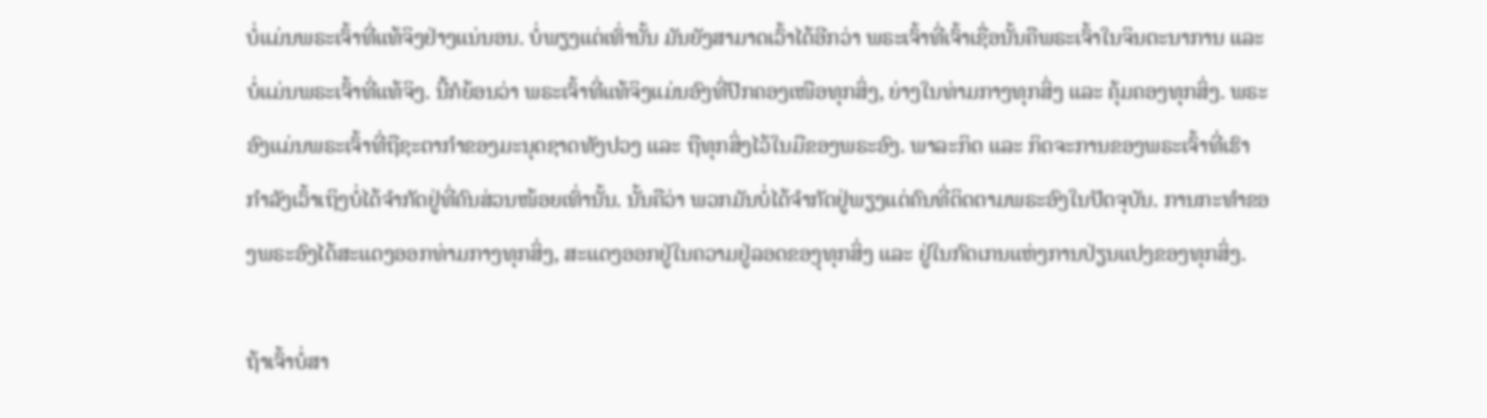ບໍ່ແມ່ນພຣະເຈົ້າທີ່ແທ້ຈິງຢ່າງແນ່ນອນ. ບໍ່ພຽງແຕ່ເທົ່ານັ້ນ ມັນຍັງສາມາດເວົ້າໄດ້ອີກວ່າ ພຣະເຈົ້າທີ່ເຈົ້າເຊື່ອນັ້ນຄືພຣະເຈົ້າໃນຈິນຕະນາການ ແລະ ບໍ່ແມ່ນພຣະເຈົ້າທີ່ແທ້ຈິງ. ນີ້ກໍຍ້ອນວ່າ ພຣະເຈົ້າທີ່ແທ້ຈິງແມ່ນອົງທີ່ປົກຄອງເໜືອທຸກສິ່ງ, ຍ່າງໃນທ່າມກາງທຸກສິ່ງ ແລະ ຄຸ້ມຄອງທຸກສິ່ງ. ພຣະອົງແມ່ນພຣະເຈົ້າທີ່ຖືຊະຕາກໍາຂອງມະນຸດຊາດທັງປວງ ແລະ ຖືທຸກສິ່ງໄວ້ໃນມືຂອງພຣະອົງ. ພາລະກິດ ແລະ ກິດຈະການຂອງພຣະເຈົ້າທີ່ເຮົາກຳລັງເວົ້າເຖິງບໍ່ໄດ້ຈຳກັດຢູ່ທີ່ຄົນສ່ວນໜ້ອຍເທົ່ານັ້ນ. ນັ້ນຄືວ່າ ພວກມັນບໍ່ໄດ້ຈຳກັດຢູ່ພຽງແຕ່ຄົນທີ່ຕິດຕາມພຣະອົງໃນປັດຈຸບັນ. ການກະທຳຂອງພຣະອົງໄດ້ສະແດງອອກທ່າມກາງທຸກສິ່ງ, ສະແດງອອກຢູ່ໃນຄວາມຢູ່ລອດຂອງຸທຸກສິ່ງ ແລະ ຢູ່ໃນກົດເກນແຫ່ງການປ່ຽນແປງຂອງທຸກສິ່ງ.

ຖ້າເຈົ້າບໍ່ສາ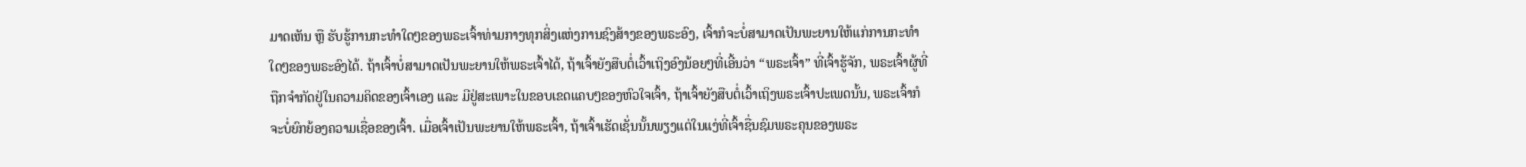ມາດເຫັນ ຫຼື ຮັບຮູ້ການກະທຳໃດໆຂອງພຣະເຈົ້າທ່າມກາງທຸກສິ່ງແຫ່ງການຊົງສ້າງຂອງພຣະອົງ, ເຈົ້າກໍຈະບໍ່ສາມາດເປັນພະຍານໃຫ້ແກ່ການກະທຳໃດໆຂອງພຣະອົງໄດ້. ຖ້າເຈົ້າບໍ່ສາມາດເປັນພະຍານໃຫ້ພຣະເຈົ້າໄດ້, ຖ້າເຈົ້າຍັງສືບຕໍ່ເວົ້າເຖິງອົງນ້ອຍໆທີ່ເອີ້ນວ່າ “ພຣະເຈົ້າ” ທີ່ເຈົ້າຮູ້ຈັກ, ພຣະເຈົ້າຜູ້ທີ່ຖືກຈຳກັດຢູ່ໃນຄວາມຄິດຂອງເຈົ້າເອງ ແລະ ມີຢູ່ສະເພາະໃນຂອບເຂດແຄບໆຂອງຫົວໃຈເຈົ້າ, ຖ້າເຈົ້າຍັງສືບຕໍ່ເວົ້າເຖິງພຣະເຈົ້າປະເພດນັ້ນ, ພຣະເຈົ້າກໍຈະບໍ່ຍົກຍ້ອງຄວາມເຊື່ອຂອງເຈົ້າ. ເມື່ອເຈົ້າເປັນພະຍານໃຫ້ພຣະເຈົ້າ, ຖ້າເຈົ້າເຮັດເຊັ່ນນັ້ນພຽງແຕ່ໃນແງ່ທີ່ເຈົ້າຊື່ນຊົມພຣະຄຸນຂອງພຣະ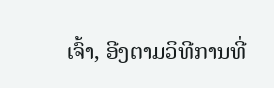ເຈົ້າ, ອີງຕາມວິທີການທີ່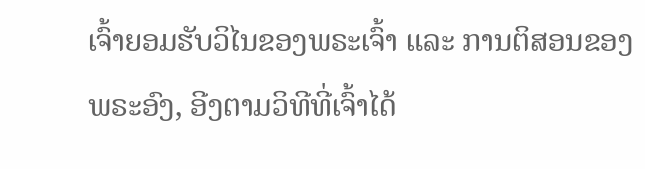ເຈົ້າຍອມຮັບວິໄນຂອງພຣະເຈົ້າ ແລະ ການຕິສອນຂອງພຣະອົງ, ອີງຕາມວິທີທີ່ເຈົ້າໄດ້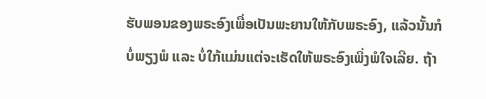ຮັບພອນຂອງພຣະອົງເພື່ອເປັນພະຍານໃຫ້ກັບພຣະອົງ, ແລ້ວນັ້ນກໍບໍ່ພຽງພໍ ແລະ ບໍ່ໃກ້ແມ່ນແຕ່ຈະເຮັດໃຫ້ພຣະອົງເພິ່ງພໍໃຈເລີຍ. ຖ້າ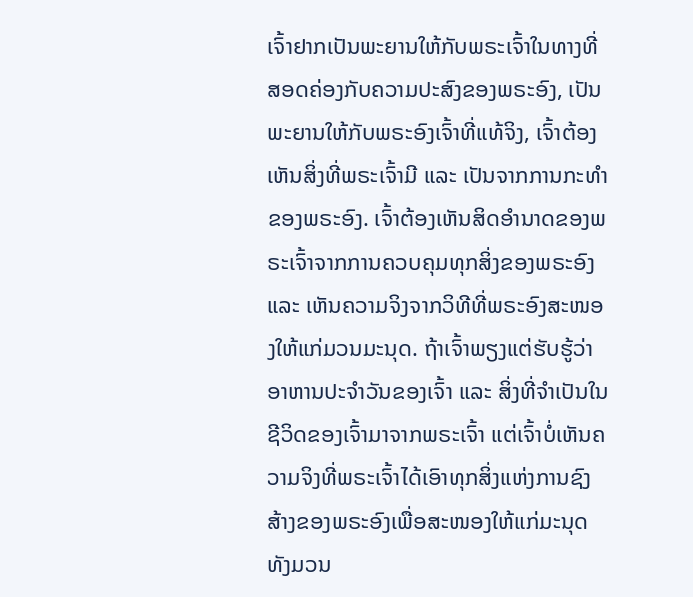ເຈົ້າຢາກເປັນພະຍານໃຫ້ກັບພຣະເຈົ້າໃນທາງທີ່ສອດຄ່ອງກັບຄວາມປະສົງຂອງພຣະອົງ, ເປັນພະຍານໃຫ້ກັບພຣະອົງເຈົ້າທີ່ແທ້ຈິງ, ເຈົ້າຕ້ອງເຫັນສິ່ງທີ່ພຣະເຈົ້າມີ ແລະ ເປັນຈາກການກະທໍາຂອງພຣະອົງ. ເຈົ້າຕ້ອງເຫັນສິດອຳນາດຂອງພຣະເຈົ້າຈາກການຄວບຄຸມທຸກສິ່ງຂອງພຣະອົງ ແລະ ເຫັນຄວາມຈິງຈາກວິທີທີ່ພຣະອົງສະໜອງໃຫ້ແກ່ມວນມະນຸດ. ຖ້າເຈົ້າພຽງແຕ່ຮັບຮູ້ວ່າອາຫານປະຈຳວັນຂອງເຈົ້າ ແລະ ສິ່ງທີ່ຈຳເປັນໃນຊີວິດຂອງເຈົ້າມາຈາກພຣະເຈົ້າ ແຕ່ເຈົ້າບໍ່ເຫັນຄວາມຈິງທີ່ພຣະເຈົ້າໄດ້ເອົາທຸກສິ່ງແຫ່ງການຊົງສ້າງຂອງພຣະອົງເພື່ອສະໜອງໃຫ້ແກ່ມະນຸດທັງມວນ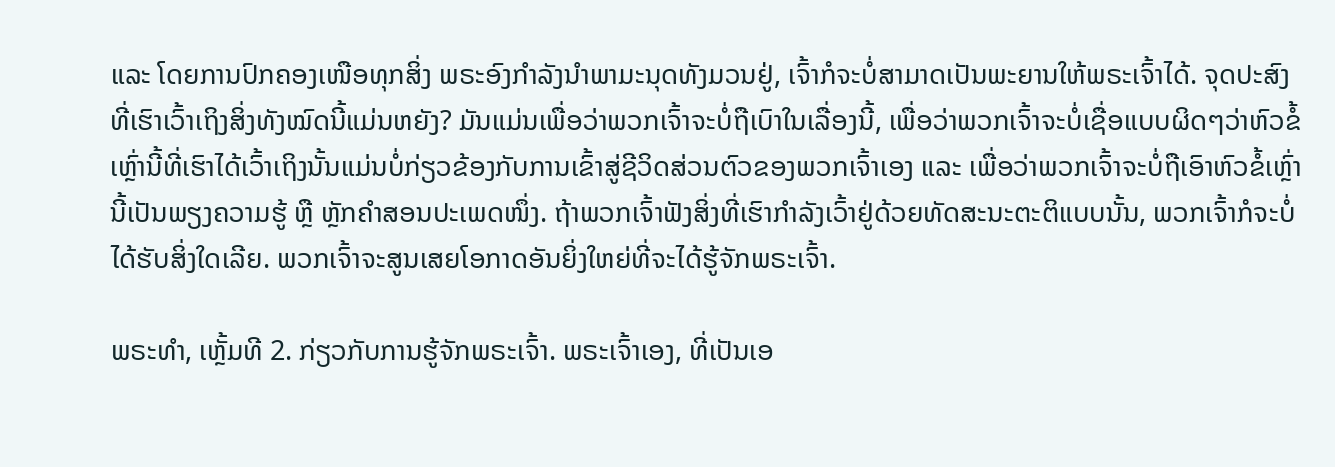ແລະ ໂດຍການປົກຄອງເໜືອທຸກສິ່ງ ພຣະອົງກຳລັງນຳພາມະນຸດທັງມວນຢູ່, ເຈົ້າກໍຈະບໍ່ສາມາດເປັນພະຍານໃຫ້ພຣະເຈົ້າໄດ້. ຈຸດປະສົງທີ່ເຮົາເວົ້າເຖິງສິ່ງທັງໝົດນີ້ແມ່ນຫຍັງ? ມັນແມ່ນເພື່ອວ່າພວກເຈົ້າຈະບໍ່ຖືເບົາໃນເລື່ອງນີ້, ເພື່ອວ່າພວກເຈົ້າຈະບໍ່ເຊື່ອແບບຜິດໆວ່າຫົວຂໍ້ເຫຼົ່ານີ້ທີ່ເຮົາໄດ້ເວົ້າເຖິງນັ້ນແມ່ນບໍ່ກ່ຽວຂ້ອງກັບການເຂົ້າສູ່ຊີວິດສ່ວນຕົວຂອງພວກເຈົ້າເອງ ແລະ ເພື່ອວ່າພວກເຈົ້າຈະບໍ່ຖືເອົາຫົວຂໍ້ເຫຼົ່ານີ້ເປັນພຽງຄວາມຮູ້ ຫຼື ຫຼັກຄຳສອນປະເພດໜຶ່ງ. ຖ້າພວກເຈົ້າຟັງສິ່ງທີ່ເຮົາກຳລັງເວົ້າຢູ່ດ້ວຍທັດສະນະຕະຕິແບບນັ້ນ, ພວກເຈົ້າກໍຈະບໍ່ໄດ້ຮັບສິ່ງໃດເລີຍ. ພວກເຈົ້າຈະສູນເສຍໂອກາດອັນຍິ່ງໃຫຍ່ທີ່ຈະໄດ້ຮູ້ຈັກພຣະເຈົ້າ.

ພຣະທຳ, ເຫຼັ້ມທີ 2. ກ່ຽວກັບການຮູ້ຈັກພຣະເຈົ້າ. ພຣະເຈົ້າເອງ, ທີ່ເປັນເອ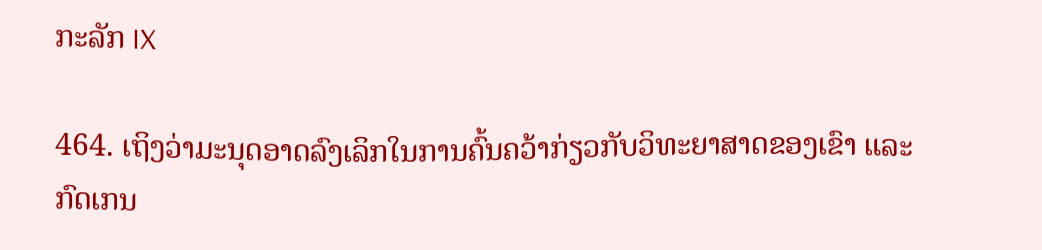ກະລັກ IX

464. ເຖິງວ່າມະນຸດອາດລົງເລິກໃນການຄົ້ນຄວ້າກ່ຽວກັບວິທະຍາສາດຂອງເຂົາ ແລະ ກົດເກນ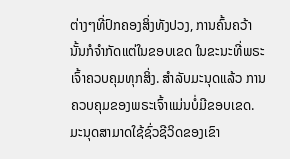ຕ່າງໆທີ່ປົກຄອງສິ່ງທັງປວງ, ການຄົ້ນຄວ້ານັ້ນກໍຈຳກັດແຕ່ໃນຂອບເຂດ ໃນຂະນະທີ່ພຣະເຈົ້າຄວບຄຸມທຸກສິ່ງ. ສຳລັບມະນຸດແລ້ວ ການຄວບຄຸມຂອງພຣະເຈົ້າແມ່ນບໍ່ມີຂອບເຂດ. ມະນຸດສາມາດໃຊ້ຊົ່ວຊີວິດຂອງເຂົາ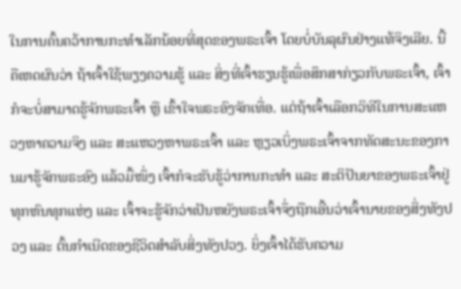ໃນການຄົ້ນຄວ້າການກະທຳເລັກນ້ອຍທີ່ສຸດຂອງພຣະເຈົ້າ ໂດຍບໍ່ບັນລຸຜົນຢ່າງແທ້ຈິງເລີຍ. ນີ້ຄືເຫດຜົນວ່າ ຖ້າເຈົ້າໃຊ້ພຽງຄວາມຮູ້ ແລະ ສິ່ງທີ່ເຈົ້າຮຽນຮູ້ເພື່ອສຶກສາກ່ຽວກັບພຣະເຈົ້າ, ເຈົ້າກໍຈະບໍ່ສາມາດຮູ້ຈັກພຣະເຈົ້າ ຫຼື ເຂົ້າໃຈພຣະອົງຈັກເທື່ອ. ແຕ່ຖ້າເຈົ້າເລືອກວິທີໃນການສະແຫວງຫາຄວາມຈິງ ແລະ ສະແຫວງຫາພຣະເຈົ້າ ແລະ ຫຼຽວເບິ່ງພຣະເຈົ້າຈາກທັດສະນະຂອງການມາຮູ້ຈັກພຣະອົງ ແລ້ວມື້ໜຶ່ງ ເຈົ້າກໍຈະຮັບຮູ້ວ່າການກະທຳ ແລະ ສະຕິປັນຍາຂອງພຣະເຈົ້າຢູ່ທຸກຫົນທຸກແຫ່ງ ແລະ ເຈົ້າຈະຮູ້ຈັກວ່າເປັນຫຍັງພຣະເຈົ້າຈຶ່ງຖືກເອີ້ນວ່າເຈົ້ານາຍຂອງສິ່ງທັງປວງ ແລະ ຕົ້ນກຳເນີດຂອງຊີວິດສຳລັບສິ່ງທັງປວງ. ຍິ່ງເຈົ້າໄດ້ຮັບຄວາມ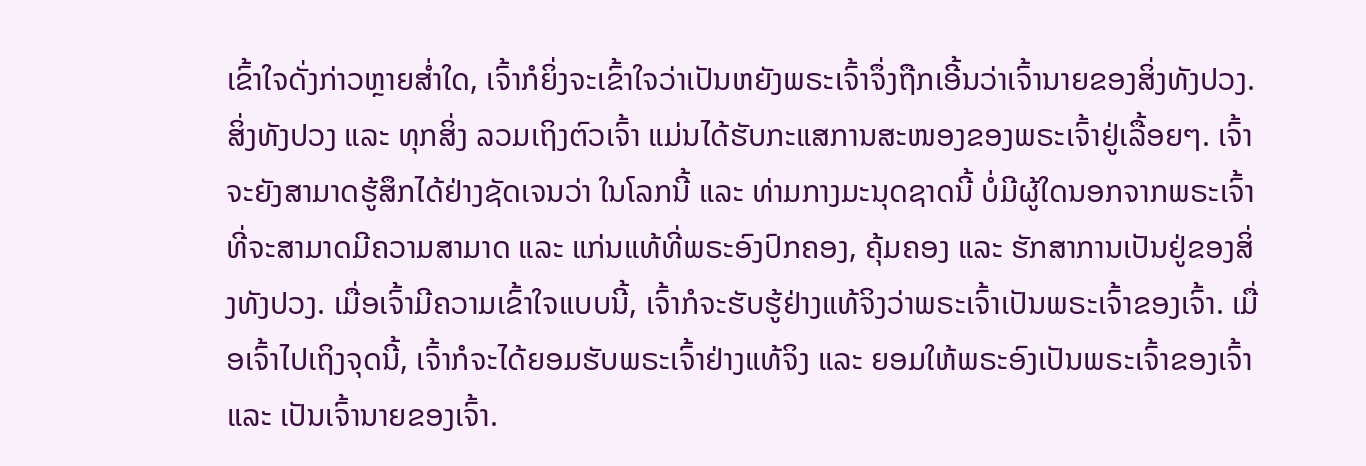ເຂົ້າໃຈດັ່ງກ່າວຫຼາຍສໍ່າໃດ, ເຈົ້າກໍຍິ່ງຈະເຂົ້າໃຈວ່າເປັນຫຍັງພຣະເຈົ້າຈຶ່ງຖືກເອີ້ນວ່າເຈົ້ານາຍຂອງສິ່ງທັງປວງ. ສິ່ງທັງປວງ ແລະ ທຸກສິ່ງ ລວມເຖິງຕົວເຈົ້າ ແມ່ນໄດ້ຮັບກະແສການສະໜອງຂອງພຣະເຈົ້າຢູ່ເລື້ອຍໆ. ເຈົ້າຈະຍັງສາມາດຮູ້ສຶກໄດ້ຢ່າງຊັດເຈນວ່າ ໃນໂລກນີ້ ແລະ ທ່າມກາງມະນຸດຊາດນີ້ ບໍ່ມີຜູ້ໃດນອກຈາກພຣະເຈົ້າ ທີ່ຈະສາມາດມີຄວາມສາມາດ ແລະ ແກ່ນແທ້ທີ່ພຣະອົງປົກຄອງ, ຄຸ້ມຄອງ ແລະ ຮັກສາການເປັນຢູ່ຂອງສິ່ງທັງປວງ. ເມື່ອເຈົ້າມີຄວາມເຂົ້າໃຈແບບນີ້, ເຈົ້າກໍຈະຮັບຮູ້ຢ່າງແທ້ຈິງວ່າພຣະເຈົ້າເປັນພຣະເຈົ້າຂອງເຈົ້າ. ເມື່ອເຈົ້າໄປເຖິງຈຸດນີ້, ເຈົ້າກໍຈະໄດ້ຍອມຮັບພຣະເຈົ້າຢ່າງແທ້ຈິງ ແລະ ຍອມໃຫ້ພຣະອົງເປັນພຣະເຈົ້າຂອງເຈົ້າ ແລະ ເປັນເຈົ້ານາຍຂອງເຈົ້າ.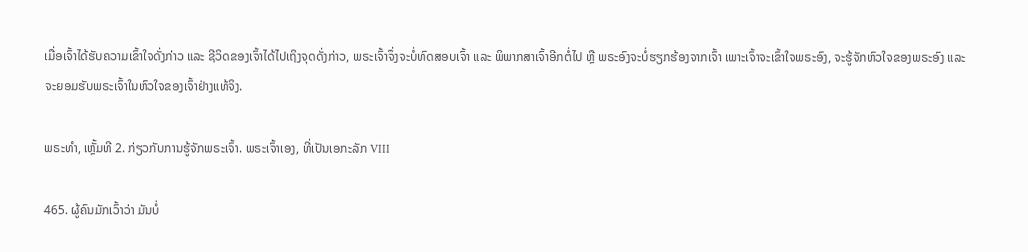ເມື່ອເຈົ້າໄດ້ຮັບຄວາມເຂົ້າໃຈດັ່ງກ່າວ ແລະ ຊີວິດຂອງເຈົ້າໄດ້ໄປເຖິງຈຸດດັ່ງກ່າວ, ພຣະເຈົ້າຈຶ່ງຈະບໍ່ທົດສອບເຈົ້າ ແລະ ພິພາກສາເຈົ້າອີກຕໍ່ໄປ ຫຼື ພຣະອົງຈະບໍ່ຮຽກຮ້ອງຈາກເຈົ້າ ເພາະເຈົ້າຈະເຂົ້າໃຈພຣະອົງ, ຈະຮູ້ຈັກຫົວໃຈຂອງພຣະອົງ ແລະ ຈະຍອມຮັບພຣະເຈົ້າໃນຫົວໃຈຂອງເຈົ້າຢ່າງແທ້ຈິງ.

ພຣະທຳ, ເຫຼັ້ມທີ 2. ກ່ຽວກັບການຮູ້ຈັກພຣະເຈົ້າ. ພຣະເຈົ້າເອງ, ທີ່ເປັນເອກະລັກ VIII

465. ຜູ້ຄົນມັກເວົ້າວ່າ ມັນບໍ່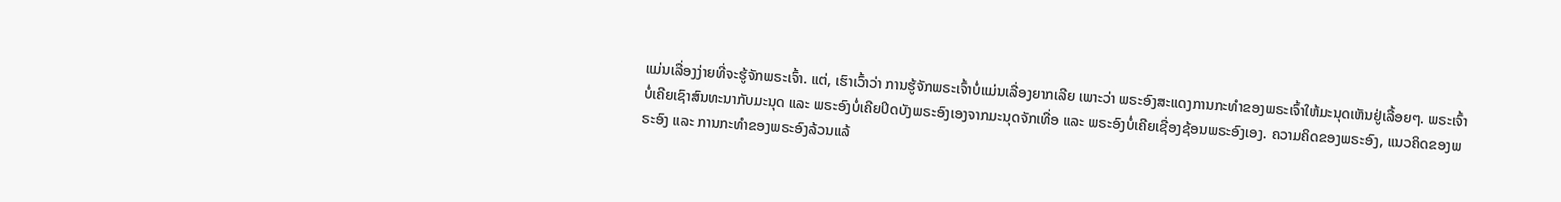ແມ່ນເລື່ອງງ່າຍທີ່ຈະຮູ້ຈັກພຣະເຈົ້າ. ແຕ່, ເຮົາເວົ້າວ່າ ການຮູ້ຈັກພຣະເຈົ້າບໍ່ແມ່ນເລື່ອງຍາກເລີຍ ເພາະວ່າ ພຣະອົງສະແດງການກະທຳຂອງພຣະເຈົ້າໃຫ້ມະນຸດເຫັນຢູ່ເລື້ອຍໆ. ພຣະເຈົ້າບໍ່ເຄີຍເຊົາສົນທະນາກັບມະນຸດ ແລະ ພຣະອົງບໍ່ເຄີຍປິດບັງພຣະອົງເອງຈາກມະນຸດຈັກເທື່ອ ແລະ ພຣະອົງບໍ່ເຄີຍເຊື່ອງຊ້ອນພຣະອົງເອງ. ຄວາມຄິດຂອງພຣະອົງ, ແນວຄິດຂອງພຣະອົງ ແລະ ການກະທຳຂອງພຣະອົງລ້ວນແລ້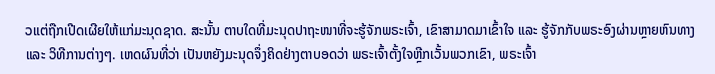ວແຕ່ຖືກເປີດເຜີຍໃຫ້ແກ່ມະນຸດຊາດ. ສະນັ້ນ ຕາບໃດທີ່ມະນຸດປາຖະໜາທີ່ຈະຮູ້ຈັກພຣະເຈົ້າ, ເຂົາສາມາດມາເຂົ້າໃຈ ແລະ ຮູ້ຈັກກັບພຣະອົງຜ່ານຫຼາຍຫົນທາງ ແລະ ວິທີການຕ່າງໆ. ເຫດຜົນທີ່ວ່າ ເປັນຫຍັງມະນຸດຈຶ່ງຄິດຢ່າງຕາບອດວ່າ ພຣະເຈົ້າຕັ້ງໃຈຫຼີກເວັ້ນພວກເຂົາ, ພຣະເຈົ້າ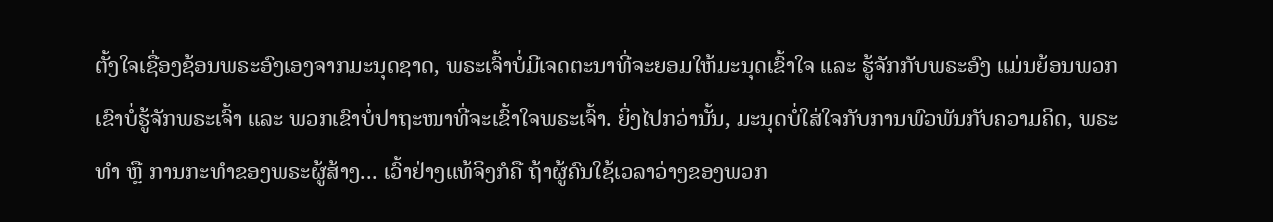ຕັ້ງໃຈເຊື່ອງຊ້ອນພຣະອົງເອງຈາກມະນຸດຊາດ, ພຣະເຈົ້າບໍ່ມີເຈດຕະນາທີ່ຈະຍອມໃຫ້ມະນຸດເຂົ້າໃຈ ແລະ ຮູ້ຈັກກັບພຣະອົງ ແມ່ນຍ້ອນພວກເຂົາບໍ່ຮູ້ຈັກພຣະເຈົ້າ ແລະ ພວກເຂົາບໍ່ປາຖະໜາທີ່ຈະເຂົ້າໃຈພຣະເຈົ້າ. ຍິ່ງໄປກວ່ານັ້ນ, ມະນຸດບໍ່ໃສ່ໃຈກັບການພົວພັນກັບຄວາມຄິດ, ພຣະທຳ ຫຼື ການກະທຳຂອງພຣະຜູ້ສ້າງ... ເວົ້າຢ່າງແທ້ຈິງກໍຄື ຖ້າຜູ້ຄົນໃຊ້ເວລາວ່າງຂອງພວກ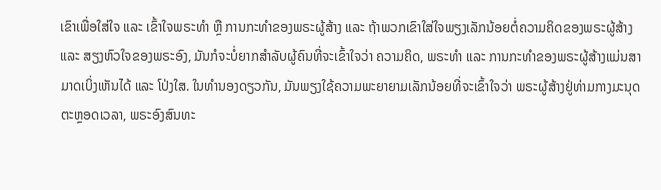ເຂົາເພື່ອໃສ່ໃຈ ແລະ ເຂົ້າໃຈພຣະທຳ ຫຼື ການກະທຳຂອງພຣະຜູ້ສ້າງ ແລະ ຖ້າພວກເຂົາໃສ່ໃຈພຽງເລັກນ້ອຍຕໍ່ຄວາມຄິດຂອງພຣະຜູ້ສ້າງ ແລະ ສຽງຫົວໃຈຂອງພຣະອົງ, ມັນກໍຈະບໍ່ຍາກສຳລັບຜູ້ຄົນທີ່ຈະເຂົ້າໃຈວ່າ ຄວາມຄິດ, ພຣະທຳ ແລະ ການກະທຳຂອງພຣະຜູ້ສ້າງແມ່ນສາມາດເບິ່ງເຫັນໄດ້ ແລະ ໂປ່ງໃສ. ໃນທຳນອງດຽວກັນ, ມັນພຽງໃຊ້ຄວາມພະຍາຍາມເລັກນ້ອຍທີ່ຈະເຂົ້າໃຈວ່າ ພຣະຜູ້ສ້າງຢູ່ທ່າມກາງມະນຸດຕະຫຼອດເວລາ, ພຣະອົງສົນທະ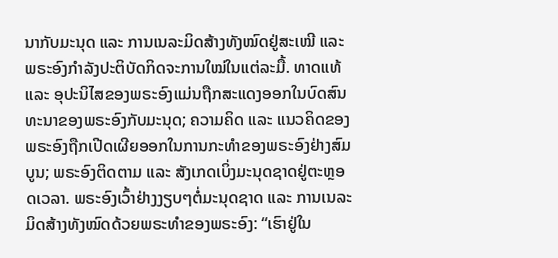ນາກັບມະນຸດ ແລະ ການເນລະມິດສ້າງທັງໝົດຢູ່ສະເໝີ ແລະ ພຣະອົງກຳລັງປະຕິບັດກິດຈະການໃໝ່ໃນແຕ່ລະມື້. ທາດແທ້ ແລະ ອຸປະນິໄສຂອງພຣະອົງແມ່ນຖືກສະແດງອອກໃນບົດສົນທະນາຂອງພຣະອົງກັບມະນຸດ; ຄວາມຄິດ ແລະ ແນວຄິດຂອງພຣະອົງຖືກເປີດເຜີຍອອກໃນການກະທຳຂອງພຣະອົງຢ່າງສົມບູນ; ພຣະອົງຕິດຕາມ ແລະ ສັງເກດເບິ່ງມະນຸດຊາດຢູ່ຕະຫຼອດເວລາ. ພຣະອົງເວົ້າຢ່າງງຽບໆຕໍ່ມະນຸດຊາດ ແລະ ການເນລະມິດສ້າງທັງໝົດດ້ວຍພຣະທຳຂອງພຣະອົງ: “ເຮົາຢູ່ໃນ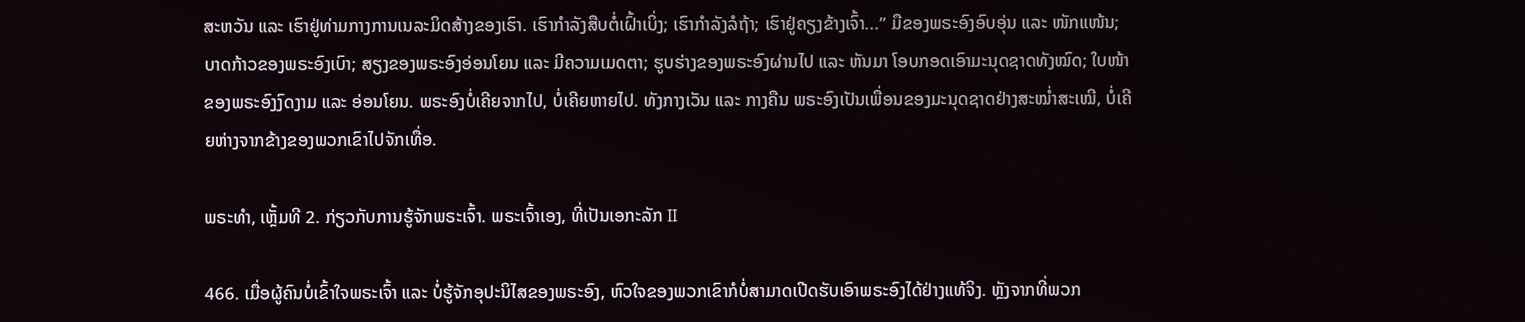ສະຫວັນ ແລະ ເຮົາຢູ່ທ່າມກາງການເນລະມິດສ້າງຂອງເຮົາ. ເຮົາກຳລັງສືບຕໍ່ເຝົ້າເບິ່ງ; ເຮົາກຳລັງລໍຖ້າ; ເຮົາຢູ່ຄຽງຂ້າງເຈົ້າ...” ມືຂອງພຣະອົງອົບອຸ່ນ ແລະ ໜັກແໜ້ນ; ບາດກ້າວຂອງພຣະອົງເບົາ; ສຽງຂອງພຣະອົງອ່ອນໂຍນ ແລະ ມີຄວາມເມດຕາ; ຮູບຮ່າງຂອງພຣະອົງຜ່ານໄປ ແລະ ຫັນມາ ໂອບກອດເອົາມະນຸດຊາດທັງໝົດ; ໃບໜ້າຂອງພຣະອົງງົດງາມ ແລະ ອ່ອນໂຍນ. ພຣະອົງບໍ່ເຄີຍຈາກໄປ, ບໍ່ເຄີຍຫາຍໄປ. ທັງກາງເວັນ ແລະ ກາງຄືນ ພຣະອົງເປັນເພື່ອນຂອງມະນຸດຊາດຢ່າງສະໝໍ່າສະເໝີ, ບໍ່ເຄີຍຫ່າງຈາກຂ້າງຂອງພວກເຂົາໄປຈັກເທື່ອ.

ພຣະທຳ, ເຫຼັ້ມທີ 2. ກ່ຽວກັບການຮູ້ຈັກພຣະເຈົ້າ. ພຣະເຈົ້າເອງ, ທີ່ເປັນເອກະລັກ II

466. ເມື່ອຜູ້ຄົນບໍ່ເຂົ້າໃຈພຣະເຈົ້າ ແລະ ບໍ່ຮູ້ຈັກອຸປະນິໄສຂອງພຣະອົງ, ຫົວໃຈຂອງພວກເຂົາກໍບໍ່ສາມາດເປີດຮັບເອົາພຣະອົງໄດ້ຢ່າງແທ້ຈິງ. ຫຼັງຈາກທີ່ພວກ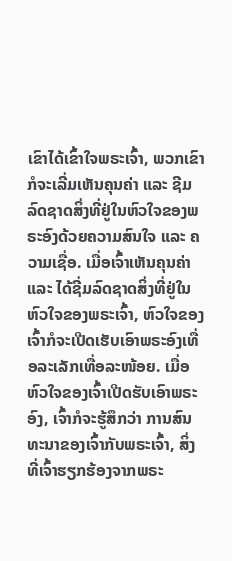ເຂົາໄດ້ເຂົ້າໃຈພຣະເຈົ້າ, ພວກເຂົາກໍຈະເລີ່ມເຫັນຄຸນຄ່າ ແລະ ຊີມລົດຊາດສິ່ງທີ່ຢູ່ໃນຫົວໃຈຂອງພຣະອົງດ້ວຍຄວາມສົນໃຈ ແລະ ຄວາມເຊື່ອ. ເມື່ອເຈົ້າເຫັນຄຸນຄ່າ ແລະ ໄດ້ຊີ່ມລົດຊາດສິ່ງທີ່ຢູ່ໃນຫົວໃຈຂອງພຣະເຈົ້າ, ຫົວໃຈຂອງເຈົ້າກໍຈະເປີດເຮັບເອົາພຣະອົງເທື່ອລະເລັກເທື່ອລະໜ້ອຍ. ເມື່ອຫົວໃຈຂອງເຈົ້າເປີດຮັບເອົາພຣະອົງ, ເຈົ້າກໍຈະຮູ້ສຶກວ່າ ການສົນທະນາຂອງເຈົ້າກັບພຣະເຈົ້າ, ສິ່ງທີ່ເຈົ້າຮຽກຮ້ອງຈາກພຣະ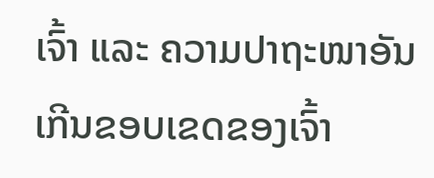ເຈົ້າ ແລະ ຄວາມປາຖະໜາອັນເກີນຂອບເຂດຂອງເຈົ້າ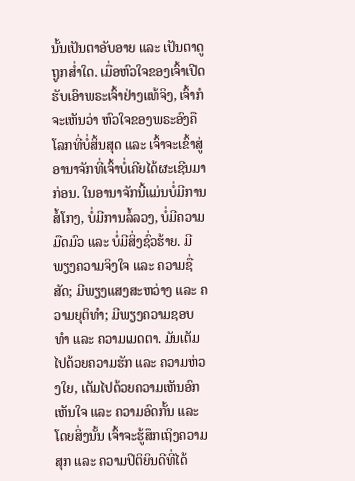ນັ້ນເປັນຕາອັບອາຍ ແລະ ເປັນຕາດູຖູກສໍ່າໃດ. ເມື່ອຫົວໃຈຂອງເຈົ້າເປີດຮັບເອົາພຣະເຈົ້າຢ່າງແທ້ຈິງ, ເຈົ້າກໍຈະເຫັນວ່າ ຫົວໃຈຂອງພຣະອົງຄືໂລກທີ່ບໍ່ສິ້ນສຸດ ແລະ ເຈົ້າຈະເຂົ້າສູ່ອານາຈັກທີ່ເຈົ້າບໍ່ເຄີຍໄດ້ຜະເຊີນມາກ່ອນ. ໃນອານາຈັກນີ້ແມ່ນບໍ່ມີການສໍ້ໂກງ, ບໍ່ມີການລໍ້ລວງ, ບໍ່ມີຄວາມມືດມົວ ແລະ ບໍ່ມີສິ່ງຊົ່ວຮ້າຍ. ມີພຽງຄວາມຈິງໃຈ ແລະ ຄວາມຊື່ສັດ; ມີພຽງແສງສະຫວ່າງ ແລະ ຄວາມຍຸຕິທຳ; ມີພຽງຄວາມຊອບທຳ ແລະ ຄວາມເມດຕາ. ມັນເຕັມໄປດ້ວຍຄວາມຮັກ ແລະ ຄວາມຫ່ວງໃຍ, ເຕັມໄປດ້ວຍຄວາມເຫັນອົກເຫັນໃຈ ແລະ ຄວາມອົດກັ້ນ ແລະ ໂດຍສິ່ງນັ້ນ ເຈົ້າຈະຮູ້ສຶກເຖິງຄວາມສຸກ ແລະ ຄວາມປິຕິຍິນດີທີ່ໄດ້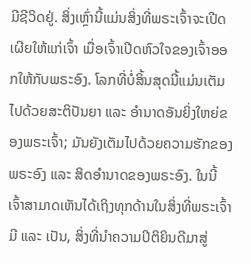ມີຊີວິດຢູ່. ສິ່ງເຫຼົ່ານີ້ແມ່ນສິ່ງທີ່ພຣະເຈົ້າຈະເປີດເຜີຍໃຫ້ແກ່ເຈົ້າ ເມື່ອເຈົ້າເປີດຫົວໃຈຂອງເຈົ້າອອກໃຫ້ກັບພຣະອົງ. ໂລກທີ່ບໍ່ສິ້ນສຸດນີ້ແມ່ນເຕັມໄປດ້ວຍສະຕິປັນຍາ ແລະ ອຳນາດອັນຍິ່ງໃຫຍ່ຂອງພຣະເຈົ້າ; ມັນຍັງເຕັມໄປດ້ວຍຄວາມຮັກຂອງພຣະອົງ ແລະ ສິດອຳນາດຂອງພຣະອົງ. ໃນນີ້ ເຈົ້າສາມາດເຫັນໄດ້ເຖິງທຸກດ້ານໃນສິ່ງທີ່ພຣະເຈົ້າມີ ແລະ ເປັນ, ສິ່ງທີ່ນໍາຄວາມປິຕິຍິນດີມາສູ່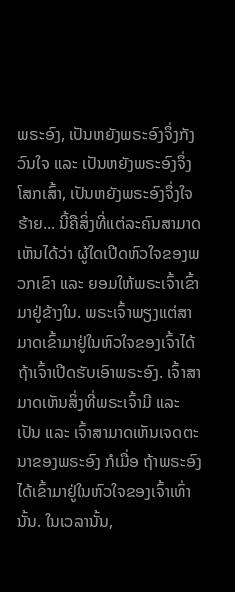ພຣະອົງ, ເປັນຫຍັງພຣະອົງຈຶ່ງກັງວົນໃຈ ແລະ ເປັນຫຍັງພຣະອົງຈຶ່ງໂສກເສົ້າ, ເປັນຫຍັງພຣະອົງຈຶ່ງໃຈຮ້າຍ... ນີ້ຄືສິ່ງທີ່ແຕ່ລະຄົນສາມາດເຫັນໄດ້ວ່າ ຜູ້ໃດເປີດຫົວໃຈຂອງພວກເຂົາ ແລະ ຍອມໃຫ້ພຣະເຈົ້າເຂົ້າມາຢູ່ຂ້າງໃນ. ພຣະເຈົ້າພຽງແຕ່ສາມາດເຂົ້າມາຢູ່ໃນຫົວໃຈຂອງເຈົ້າໄດ້ ຖ້າເຈົ້າເປີດຮັບເອົາພຣະອົງ. ເຈົ້າສາມາດເຫັນສິ່ງທີ່ພຣະເຈົ້າມີ ແລະ ເປັນ ແລະ ເຈົ້າສາມາດເຫັນເຈດຕະນາຂອງພຣະອົງ ກໍເມື່ອ ຖ້າພຣະອົງໄດ້ເຂົ້າມາຢູ່ໃນຫົວໃຈຂອງເຈົ້າເທົ່ານັ້ນ. ໃນເວລານັ້ນ,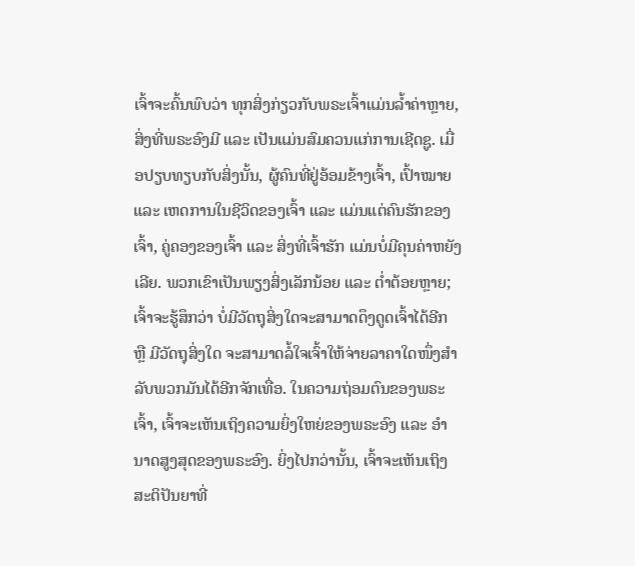ເຈົ້າຈະຄົ້ນພົບວ່າ ທຸກສິ່ງກ່ຽວກັບພຣະເຈົ້າແມ່ນລໍ້າຄ່າຫຼາຍ, ສິ່ງທີ່ພຣະອົງມີ ແລະ ເປັນແມ່ນສົມຄວນແກ່ການເຊີດຊູ. ເມື່ອປຽບທຽບກັບສິ່ງນັ້ນ, ຜູ້ຄົນທີ່ຢູ່ອ້ອມຂ້າງເຈົ້າ, ເປົ້າໝາຍ ແລະ ເຫດການໃນຊີວິດຂອງເຈົ້າ ແລະ ແມ່ນແຕ່ຄົນຮັກຂອງເຈົ້າ, ຄູ່ຄອງຂອງເຈົ້າ ແລະ ສິ່ງທີ່ເຈົ້າຮັກ ແມ່ນບໍ່ມີຄຸນຄ່າຫຍັງເລີຍ. ພວກເຂົາເປັນພຽງສິ່ງເລັກນ້ອຍ ແລະ ຕໍ່າຕ້ອຍຫຼາຍ; ເຈົ້າຈະຮູ້ສຶກວ່າ ບໍ່ມີວັດຖຸສິ່ງໃດຈະສາມາດດຶງດູດເຈົ້າໄດ້ອີກ ຫຼື ມີວັດຖຸສິ່ງໃດ ຈະສາມາດລໍ້ໃຈເຈົ້າໃຫ້ຈ່າຍລາຄາໃດໜຶ່ງສຳລັບພວກມັນໄດ້ອີກຈັກເທື່ອ. ໃນຄວາມຖ່ອມຕົນຂອງພຣະເຈົ້າ, ເຈົ້າຈະເຫັນເຖິງຄວາມຍິ່ງໃຫຍ່ຂອງພຣະອົງ ແລະ ອໍານາດສູງສຸດຂອງພຣະອົງ. ຍິ່ງໄປກວ່ານັ້ນ, ເຈົ້າຈະເຫັນເຖິງສະຕິປັນຍາທີ່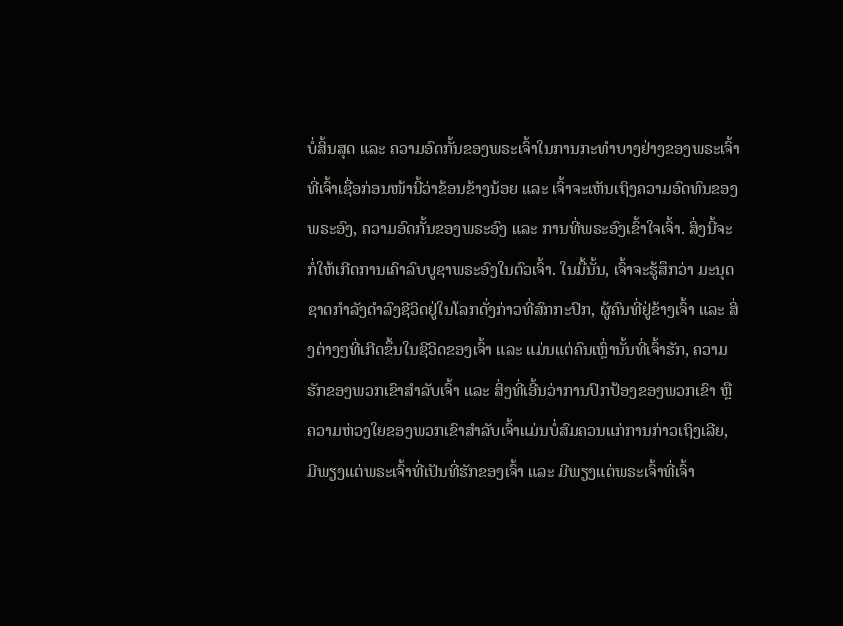ບໍ່ສິ້ນສຸດ ແລະ ຄວາມອົດກັ້ນຂອງພຣະເຈົ້າໃນການກະທຳບາງຢ່າງຂອງພຣະເຈົ້າທີ່ເຈົ້າເຊື່ອກ່ອນໜ້ານີ້ວ່າຂ້ອນຂ້າງນ້ອຍ ແລະ ເຈົ້າຈະເຫັນເຖິງຄວາມອົດທົນຂອງພຣະອົງ, ຄວາມອົດກັ້ນຂອງພຣະອົງ ແລະ ການທີ່ພຣະອົງເຂົ້າໃຈເຈົ້າ. ສິ່ງນີ້ຈະກໍ່ໃຫ້ເກີດການເຄົາລົບບູຊາພຣະອົງໃນຕົວເຈົ້າ. ໃນມື້ນັ້ນ, ເຈົ້າຈະຮູ້ສຶກວ່າ ມະນຸດຊາດກຳລັງດຳລົງຊີວິດຢູ່ໃນໂລກດັ່ງກ່າວທີ່ສົກກະປົກ, ຜູ້ຄົນທີ່ຢູ່ຂ້າງເຈົ້າ ແລະ ສິ່ງຕ່າງໆທີ່ເກີດຂຶ້ນໃນຊີວິດຂອງເຈົ້າ ແລະ ແມ່ນແຕ່ຄົນເຫຼົ່ານັ້ນທີ່ເຈົ້າຮັກ, ຄວາມຮັກຂອງພວກເຂົາສຳລັບເຈົ້າ ແລະ ສິ່ງທີ່ເອີ້ນວ່າການປົກປ້ອງຂອງພວກເຂົາ ຫຼື ຄວາມຫ່ວງໃຍຂອງພວກເຂົາສຳລັບເຈົ້າແມ່ນບໍ່ສົມຄວນແກ່ການກ່າວເຖິງເລີຍ, ມີພຽງແຕ່ພຣະເຈົ້າທີ່ເປັນທີ່ຮັກຂອງເຈົ້າ ແລະ ມີພຽງແຕ່ພຣະເຈົ້າທີ່ເຈົ້າ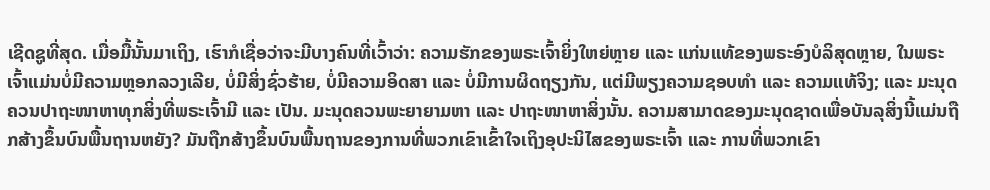ເຊີດຊູທີ່ສຸດ. ເມື່ອມື້ນັ້ນມາເຖິງ, ເຮົາກໍເຊື່ອວ່າຈະມີບາງຄົນທີ່ເວົ້າວ່າ: ຄວາມຮັກຂອງພຣະເຈົ້າຍິ່ງໃຫຍ່ຫຼາຍ ແລະ ແກ່ນແທ້ຂອງພຣະອົງບໍລິສຸດຫຼາຍ, ໃນພຣະເຈົ້າແມ່ນບໍ່ມີຄວາມຫຼອກລວງເລີຍ, ບໍ່ມີສິ່ງຊົ່ວຮ້າຍ, ບໍ່ມີຄວາມອິດສາ ແລະ ບໍ່ມີການຜິດຖຽງກັນ, ແຕ່ມີພຽງຄວາມຊອບທຳ ແລະ ຄວາມແທ້ຈິງ; ແລະ ມະນຸດຄວນປາຖະໜາຫາທຸກສິ່ງທີ່ພຣະເຈົ້າມີ ແລະ ເປັນ. ມະນຸດຄວນພະຍາຍາມຫາ ແລະ ປາຖະໜາຫາສິ່ງນັ້ນ. ຄວາມສາມາດຂອງມະນຸດຊາດເພື່ອບັນລຸສິ່ງນີ້ແມ່ນຖືກສ້າງຂຶ້ນບົນພື້ນຖານຫຍັງ? ມັນຖືກສ້າງຂຶ້ນບົນພື້ນຖານຂອງການທີ່ພວກເຂົາເຂົ້າໃຈເຖິງອຸປະນິໄສຂອງພຣະເຈົ້າ ແລະ ການທີ່ພວກເຂົາ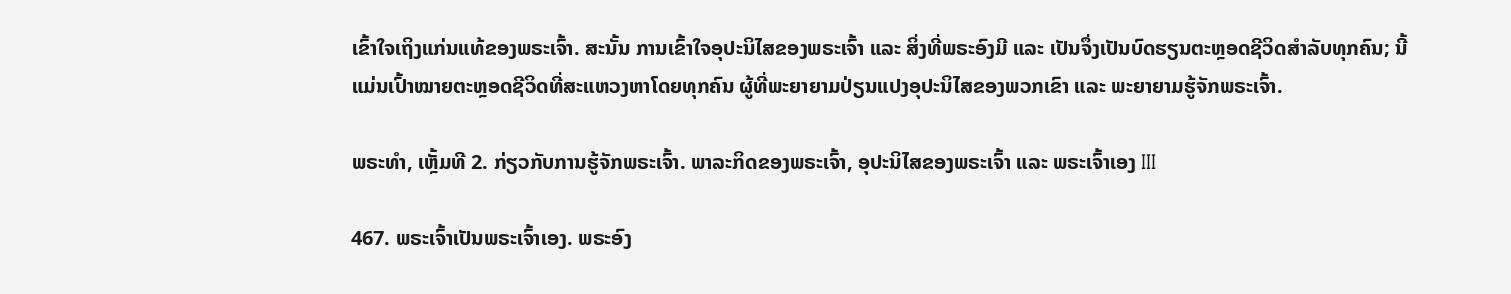ເຂົ້າໃຈເຖິງແກ່ນແທ້ຂອງພຣະເຈົ້າ. ສະນັ້ນ ການເຂົ້າໃຈອຸປະນິໄສຂອງພຣະເຈົ້າ ແລະ ສິ່ງທີ່ພຣະອົງມີ ແລະ ເປັນຈຶ່ງເປັນບົດຮຽນຕະຫຼອດຊີວິດສຳລັບທຸກຄົນ; ນີ້ແມ່ນເປົ້າໝາຍຕະຫຼອດຊີວິດທີ່ສະແຫວງຫາໂດຍທຸກຄົນ ຜູ້ທີ່ພະຍາຍາມປ່ຽນແປງອຸປະນິໄສຂອງພວກເຂົາ ແລະ ພະຍາຍາມຮູ້ຈັກພຣະເຈົ້າ.

ພຣະທຳ, ເຫຼັ້ມທີ 2. ກ່ຽວກັບການຮູ້ຈັກພຣະເຈົ້າ. ພາລະກິດຂອງພຣະເຈົ້າ, ອຸປະນິໄສຂອງພຣະເຈົ້າ ແລະ ພຣະເຈົ້າເອງ III

467. ພຣະເຈົ້າເປັນພຣະເຈົ້າເອງ. ພຣະອົງ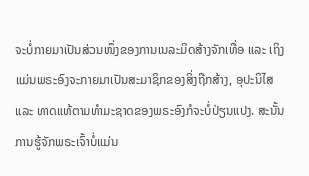ຈະບໍ່ກາຍມາເປັນສ່ວນໜຶ່ງຂອງການເນລະມິດສ້າງຈັກເທື່ອ ແລະ ເຖິງແມ່ນພຣະອົງຈະກາຍມາເປັນສະມາຊິກຂອງສິ່ງຖືກສ້າງ, ອຸປະນິໄສ ແລະ ທາດແທ້ຕາມທຳມະຊາດຂອງພຣະອົງກໍຈະບໍ່ປ່ຽນແປງ. ສະນັ້ນ ການຮູ້ຈັກພຣະເຈົ້າບໍ່ແມ່ນ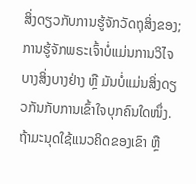ສິ່ງດຽວກັບການຮູ້ຈັກວັດຖຸສິ່ງຂອງ; ການຮູ້ຈັກພຣະເຈົ້າບໍ່ແມ່ນການວິໄຈບາງສິ່ງບາງຢ່າງ ຫຼື ມັນບໍ່ແມ່ນສິ່ງດຽວກັນກັບການເຂົ້າໃຈບຸກຄົນໃດໜຶ່ງ. ຖ້າມະນຸດໃຊ້ແນວຄິດຂອງເຂົາ ຫຼື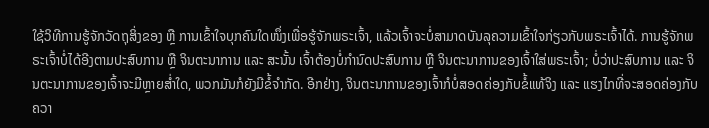ໃຊ້ວິທີການຮູ້ຈັກວັດຖຸສິ່ງຂອງ ຫຼື ການເຂົ້າໃຈບຸກຄົນໃດໜຶ່ງເພື່ອຮູ້ຈັກພຣະເຈົ້າ, ແລ້ວເຈົ້າຈະບໍ່ສາມາດບັນລຸຄວາມເຂົ້າໃຈກ່ຽວກັບພຣະເຈົ້າໄດ້. ການຮູ້ຈັກພຣະເຈົ້າບໍ່ໄດ້ອີງຕາມປະສົບການ ຫຼື ຈິນຕະນາການ ແລະ ສະນັ້ນ ເຈົ້າຕ້ອງບໍ່ກຳນົດປະສົບການ ຫຼື ຈິນຕະນາການຂອງເຈົ້າໃສ່ພຣະເຈົ້າ; ບໍ່ວ່າປະສົບການ ແລະ ຈິນຕະນາການຂອງເຈົ້າຈະມີຫຼາຍສໍ່າໃດ, ພວກມັນກໍຍັງມີຂໍ້ຈຳກັດ. ອີກຢ່າງ, ຈິນຕະນາການຂອງເຈົ້າກໍບໍ່ສອດຄ່ອງກັບຂໍ້ແທ້ຈິງ ແລະ ແຮງໄກທີ່ຈະສອດຄ່ອງກັບຄວາ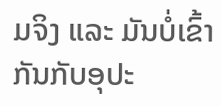ມຈິງ ແລະ ມັນບໍ່ເຂົ້າກັນກັບອຸປະ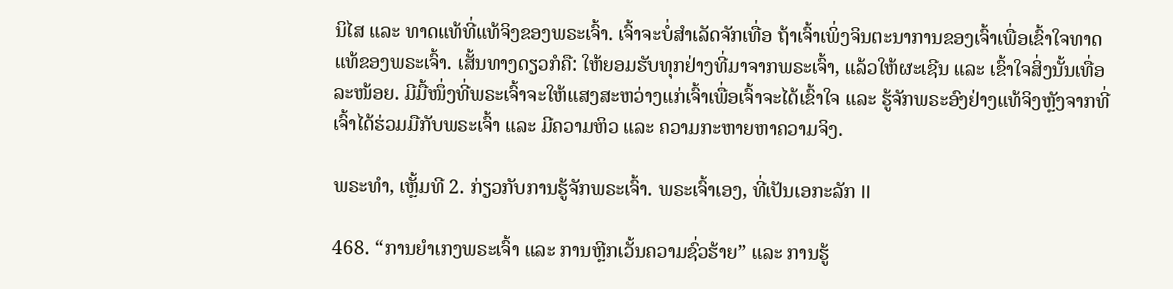ນິໄສ ແລະ ທາດແທ້ທີ່ແທ້ຈິງຂອງພຣະເຈົ້າ. ເຈົ້າຈະບໍ່ສຳເລັດຈັກເທື່ອ ຖ້າເຈົ້າເພິ່ງຈິນຕະນາການຂອງເຈົ້າເພື່ອເຂົ້າໃຈທາດແທ້ຂອງພຣະເຈົ້າ. ເສັ້ນທາງດຽວກໍຄື: ໃຫ້ຍອມຮັບທຸກຢ່າງທີ່ມາຈາກພຣະເຈົ້າ, ແລ້ວໃຫ້ຜະເຊີນ ແລະ ເຂົ້າໃຈສິ່ງນັ້ນເທື່ອລະໜ້ອຍ. ມີມື້ໜຶ່ງທີ່ພຣະເຈົ້າຈະໃຫ້ແສງສະຫວ່າງແກ່ເຈົ້າເພື່ອເຈົ້າຈະໄດ້ເຂົ້າໃຈ ແລະ ຮູ້ຈັກພຣະອົງຢ່າງແທ້ຈິງຫຼັງຈາກທີ່ເຈົ້າໄດ້ຮ່ວມມືກັບພຣະເຈົ້າ ແລະ ມີຄວາມຫິວ ແລະ ຄວາມກະຫາຍຫາຄວາມຈິງ.

ພຣະທຳ, ເຫຼັ້ມທີ 2. ກ່ຽວກັບການຮູ້ຈັກພຣະເຈົ້າ. ພຣະເຈົ້າເອງ, ທີ່ເປັນເອກະລັກ II

468. “ການຍໍາເກງພຣະເຈົ້າ ແລະ ການຫຼີກເວັ້ນຄວາມຊົ່ວຮ້າຍ” ແລະ ການຮູ້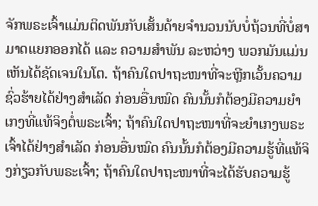ຈັກພຣະເຈົ້າແມ່ນຕິດພັນກັບເສັ້ນດ້າຍຈໍານວນນັບບໍ່ຖ້ວນທີ່ບໍ່ສາມາດແຍກອອກໄດ້ ແລະ ຄວາມສໍາພັນ ລະຫວ່າງ ພວກມັນແມ່ນເຫັນໄດ້ຊັດເຈນໃນໂຕ. ຖ້າຄົນໃດປາຖະໜາທີ່ຈະຫຼີກເວັ້ນຄວາມຊົ່ວຮ້າຍໄດ້ຢ່າງສໍາເລັດ ກ່ອນອື່ນໝົດ ຄົນນັ້ນກໍຕ້ອງມີຄວາມຍໍາເກງທີ່ແທ້ຈິງຕໍ່ພຣະເຈົ້າ; ຖ້າຄົນໃດປາຖະໜາທີ່ຈະຍໍາເກງພຣະເຈົ້າໄດ້ຢ່າງສໍາເລັດ ກ່ອນອື່ນໝົດ ຄົນນັ້ນກໍຕ້ອງມີຄວາມຮູ້ທີ່ແທ້ຈິງກ່ຽວກັບພຣະເຈົ້າ; ຖ້າຄົນໃດປາຖະໜາທີ່ຈະໄດ້ຮັບຄວາມຮູ້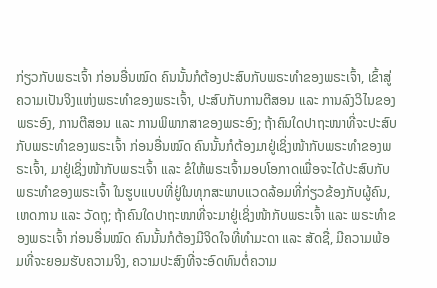ກ່ຽວກັບພຣະເຈົ້າ ກ່ອນອື່ນໝົດ ຄົນນັ້ນກໍຕ້ອງປະສົບກັບພຣະທໍາຂອງພຣະເຈົ້າ, ເຂົ້າສູ່ຄວາມເປັນຈິງແຫ່ງພຣະທໍາຂອງພຣະເຈົ້າ, ປະສົບກັບການຕີສອນ ແລະ ການລົງວິໄນຂອງພຣະອົງ, ການຕີສອນ ແລະ ການພິພາກສາຂອງພຣະອົງ; ຖ້າຄົນໃດປາຖະໜາທີ່ຈະປະສົບກັບພຣະທໍາຂອງພຣະເຈົ້າ ກ່ອນອື່ນໝົດ ຄົນນັ້ນກໍຕ້ອງມາຢູ່ເຊິ່ງໜ້າກັບພຣະທໍາຂອງພຣະເຈົ້າ, ມາຢູ່ເຊິ່ງໜ້າກັບພຣະເຈົ້າ ແລະ ຂໍໃຫ້ພຣະເຈົ້າມອບໂອກາດເພື່ອຈະໄດ້ປະສົບກັບພຣະທໍາຂອງພຣະເຈົ້າ ໃນຮູບແບບທີ່ຢູ່ໃນທຸກສະພາບແວດລ້ອມທີ່ກ່ຽວຂ້ອງກັບຜູ້ຄົນ, ເຫດການ ແລະ ວັດຖຸ; ຖ້າຄົນໃດປາຖະໜາທີ່ຈະມາຢູ່ເຊິ່ງໜ້າກັບພຣະເຈົ້າ ແລະ ພຣະທໍາຂອງພຣະເຈົ້າ ກ່ອນອື່ນໝົດ ຄົນນັ້ນກໍຕ້ອງມີຈິດໃຈທີ່ທໍາມະດາ ແລະ ສັດຊື່, ມີຄວາມພ້ອມທີ່ຈະຍອມຮັບຄວາມຈິງ, ຄວາມປະສົງທີ່ຈະອົດທົນຕໍ່ຄວາມ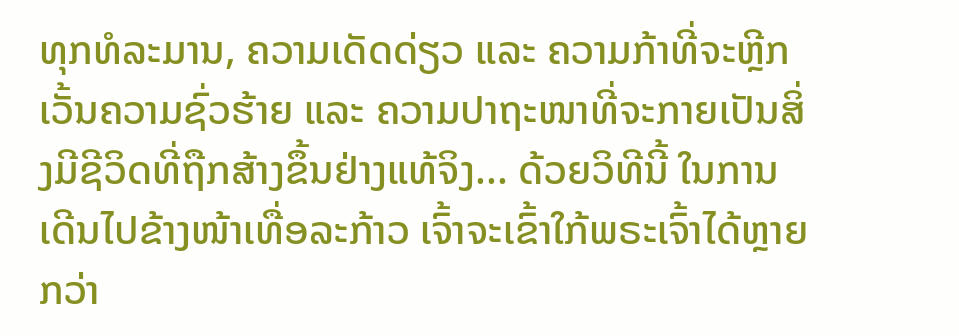ທຸກທໍລະມານ, ຄວາມເດັດດ່ຽວ ແລະ ຄວາມກ້າທີ່ຈະຫຼີກເວັ້ນຄວາມຊົ່ວຮ້າຍ ແລະ ຄວາມປາຖະໜາທີ່ຈະກາຍເປັນສິ່ງມີຊີວິດທີ່ຖືກສ້າງຂຶ້ນຢ່າງແທ້ຈິງ... ດ້ວຍວິທີນີ້ ໃນການເດີນໄປຂ້າງໜ້າເທື່ອລະກ້າວ ເຈົ້າຈະເຂົ້າໃກ້ພຣະເຈົ້າໄດ້ຫຼາຍກວ່າ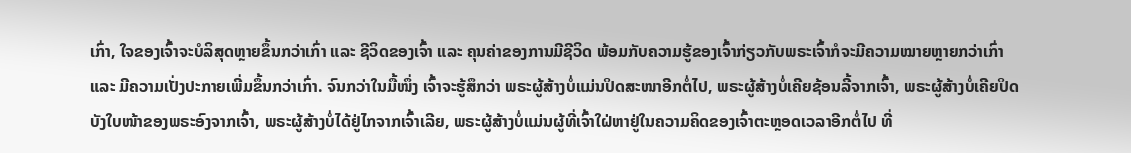ເກົ່າ, ໃຈຂອງເຈົ້າຈະບໍລິສຸດຫຼາຍຂຶ້ນກວ່າເກົ່າ ແລະ ຊີວິດຂອງເຈົ້າ ແລະ ຄຸນຄ່າຂອງການມີຊີວິດ ພ້ອມກັບຄວາມຮູ້ຂອງເຈົ້າກ່ຽວກັບພຣະເຈົ້າກໍຈະມີຄວາມໝາຍຫຼາຍກວ່າເກົ່າ ແລະ ມີຄວາມເປັ່ງປະກາຍເພີ່ມຂຶ້ນກວ່າເກົ່າ. ຈົນກວ່າໃນມື້ໜຶ່ງ ເຈົ້າຈະຮູ້ສຶກວ່າ ພຣະຜູ້ສ້າງບໍ່ແມ່ນປິດສະໜາອີກຕໍ່ໄປ, ພຣະຜູ້ສ້າງບໍ່ເຄີຍຊ້ອນລີ້ຈາກເຈົ້າ, ພຣະຜູ້ສ້າງບໍ່ເຄີຍປິດບັງໃບໜ້າຂອງພຣະອົງຈາກເຈົ້າ, ພຣະຜູ້ສ້າງບໍ່ໄດ້ຢູ່ໄກຈາກເຈົ້າເລີຍ, ພຣະຜູ້ສ້າງບໍ່ແມ່ນຜູ້ທີ່ເຈົ້າໃຝ່ຫາຢູ່ໃນຄວາມຄິດຂອງເຈົ້າຕະຫຼອດເວລາອີກຕໍ່ໄປ ທີ່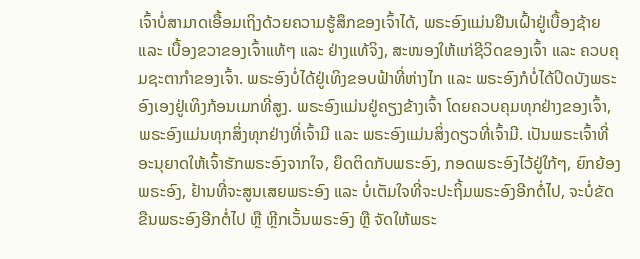ເຈົ້າບໍ່ສາມາດເອື້ອມເຖິງດ້ວຍຄວາມຮູ້ສຶກຂອງເຈົ້າໄດ້, ພຣະອົງແມ່ນຢືນເຝົ້າຢູ່ເບື້ອງຊ້າຍ ແລະ ເບື້ອງຂວາຂອງເຈົ້າແທ້ໆ ແລະ ຢ່າງແທ້ຈິງ, ສະໜອງໃຫ້ແກ່ຊີວິດຂອງເຈົ້າ ແລະ ຄວບຄຸມຊະຕາກໍາຂອງເຈົ້າ. ພຣະອົງບໍ່ໄດ້ຢູ່ເທິງຂອບຟ້າທີ່ຫ່າງໄກ ແລະ ພຣະອົງກໍບໍ່ໄດ້ປິດບັງພຣະອົງເອງຢູ່ເທິງກ້ອນເມກທີ່ສູງ. ພຣະອົງແມ່ນຢູ່ຄຽງຂ້າງເຈົ້າ ໂດຍຄວບຄຸມທຸກຢ່າງຂອງເຈົ້າ, ພຣະອົງແມ່ນທຸກສິ່ງທຸກຢ່າງທີ່ເຈົ້າມີ ແລະ ພຣະອົງແມ່ນສິ່ງດຽວທີ່ເຈົ້າມີ. ເປັນພຣະເຈົ້າທີ່ອະນຸຍາດໃຫ້ເຈົ້າຮັກພຣະອົງຈາກໃຈ, ຍຶດຕິດກັບພຣະອົງ, ກອດພຣະອົງໄວ້ຢູ່ໃກ້ໆ, ຍົກຍ້ອງພຣະອົງ, ຢ້ານທີ່ຈະສູນເສຍພຣະອົງ ແລະ ບໍ່ເຕັມໃຈທີ່ຈະປະຖິ້ມພຣະອົງອີກຕໍ່ໄປ, ຈະບໍ່ຂັດຂືນພຣະອົງອີກຕໍ່ໄປ ຫຼື ຫຼີກເວັ້ນພຣະອົງ ຫຼື ຈັດໃຫ້ພຣະ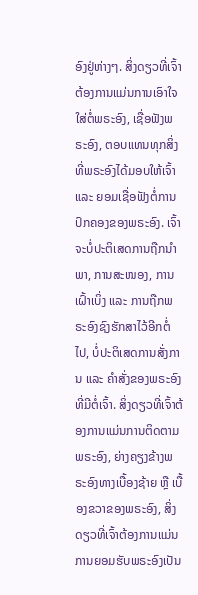ອົງຢູ່ຫ່າງໆ. ສິ່ງດຽວທີ່ເຈົ້າຕ້ອງການແມ່ນການເອົາໃຈໃສ່ຕໍ່ພຣະອົງ, ເຊື່ອຟັງພຣະອົງ, ຕອບແທນທຸກສິ່ງທີ່ພຣະອົງໄດ້ມອບໃຫ້ເຈົ້າ ແລະ ຍອມເຊື່ອຟັງຕໍ່ການປົກຄອງຂອງພຣະອົງ. ເຈົ້າຈະບໍ່ປະຕິເສດການຖືກນໍາພາ, ການສະໜອງ, ການເຝົ້າເບິ່ງ ແລະ ການຖືກພຣະອົງຊົງຮັກສາໄວ້ອີກຕໍ່ໄປ, ບໍ່ປະຕິເສດການສັ່ງການ ແລະ ຄໍາສັ່ງຂອງພຣະອົງທີ່ມີຕໍ່ເຈົ້າ. ສິ່ງດຽວທີ່ເຈົ້າຕ້ອງການແມ່ນການຕິດຕາມພຣະອົງ, ຍ່າງຄຽງຂ້າງພຣະອົງທາງເບື້ອງຊ້າຍ ຫຼື ເບື້ອງຂວາຂອງພຣະອົງ, ສິ່ງດຽວທີ່ເຈົ້າຕ້ອງການແມ່ນການຍອມຮັບພຣະອົງເປັນ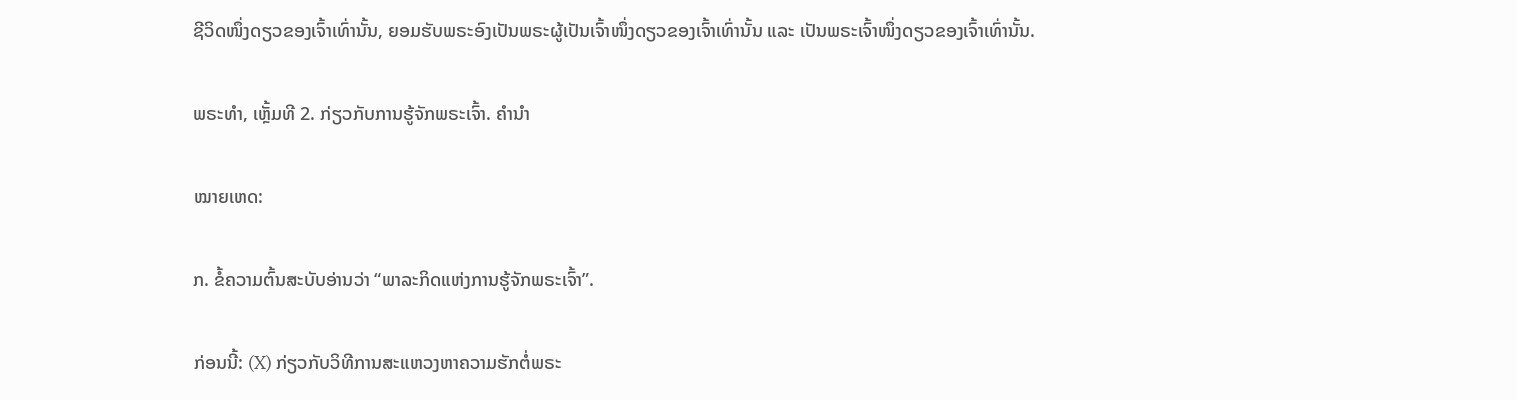ຊີວິດໜຶ່ງດຽວຂອງເຈົ້າເທົ່ານັ້ນ, ຍອມຮັບພຣະອົງເປັນພຣະຜູ້ເປັນເຈົ້າໜຶ່ງດຽວຂອງເຈົ້າເທົ່ານັ້ນ ແລະ ເປັນພຣະເຈົ້າໜຶ່ງດຽວຂອງເຈົ້າເທົ່ານັ້ນ.

ພຣະທຳ, ເຫຼັ້ມທີ 2. ກ່ຽວກັບການຮູ້ຈັກພຣະເຈົ້າ. ຄໍານໍາ

ໝາຍເຫດ:

ກ. ຂໍ້ຄວາມຕົ້ນສະບັບອ່ານວ່າ “ພາລະກິດແຫ່ງການຮູ້ຈັກພຣະເຈົ້າ”.

ກ່ອນນີ້: (X) ກ່ຽວກັບວິທີການສະແຫວງຫາຄວາມຮັກຕໍ່ພຣະ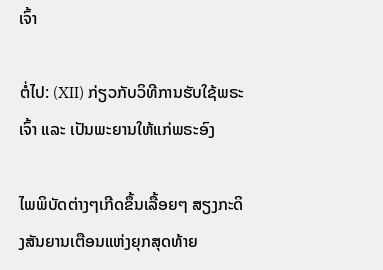ເຈົ້າ

ຕໍ່ໄປ: (XII) ກ່ຽວກັບວິທີການຮັບໃຊ້ພຣະເຈົ້າ ແລະ ເປັນພະຍານໃຫ້ແກ່ພຣະອົງ

ໄພພິບັດຕ່າງໆເກີດຂຶ້ນເລື້ອຍໆ ສຽງກະດິງສັນຍານເຕືອນແຫ່ງຍຸກສຸດທ້າຍ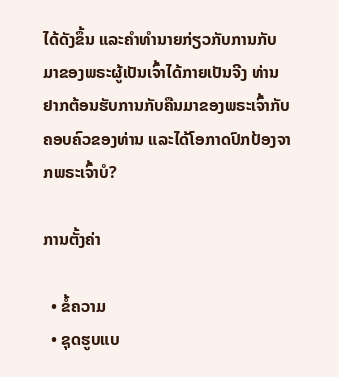ໄດ້ດັງຂຶ້ນ ແລະຄໍາທໍານາຍກ່ຽວກັບການກັບມາຂອງພຣະຜູ້ເປັນເຈົ້າໄດ້ກາຍເປັນຈີງ ທ່ານຢາກຕ້ອນຮັບການກັບຄືນມາຂອງພຣະເຈົ້າກັບຄອບຄົວຂອງທ່ານ ແລະໄດ້ໂອກາດປົກປ້ອງຈາກພຣະເຈົ້າບໍ?

ການຕັ້ງຄ່າ

  • ຂໍ້ຄວາມ
  • ຊຸດຮູບແບ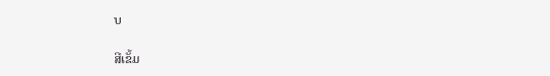ບ

ສີເຂັ້ມ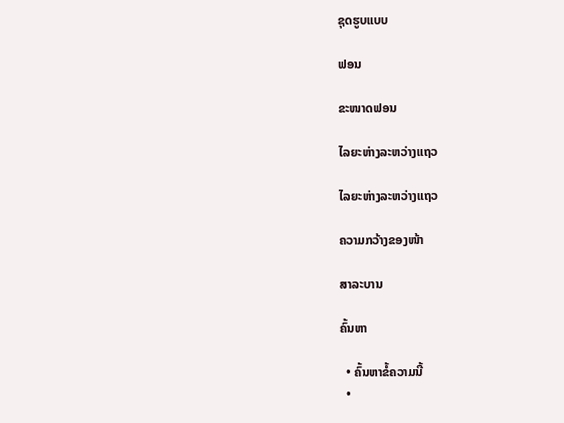ຊຸດຮູບແບບ

ຟອນ

ຂະໜາດຟອນ

ໄລຍະຫ່າງລະຫວ່າງແຖວ

ໄລຍະຫ່າງລະຫວ່າງແຖວ

ຄວາມກວ້າງຂອງໜ້າ

ສາລະບານ

ຄົ້ນຫາ

  • ຄົ້ນຫາຂໍ້ຄວາມນີ້
  •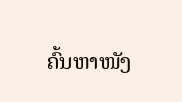ຄົ້ນຫາໜັງ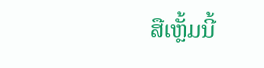ສືເຫຼັ້ມນີ້